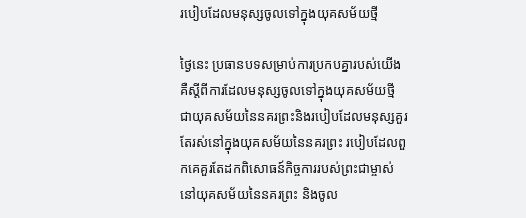របៀបដែលមនុស្សចូលទៅក្នុងយុគសម័យថ្មី

ថ្ងៃនេះ ប្រធានបទសម្រាប់ការប្រកបគ្នារបស់យើង គឺស្ដីពីការដែលមនុស្សចូលទៅក្នុងយុគសម័យថ្មី ជាយុគសម័យនៃនគរព្រះនិងរបៀបដែលមនុស្សគួរតែរស់នៅក្នុងយុគសម័យនៃនគរព្រះ របៀបដែលពួកគេគួរតែដកពិសោធន៍កិច្ចការរបស់ព្រះជាម្ចាស់នៅយុគសម័យនៃនគរព្រះ និងចូល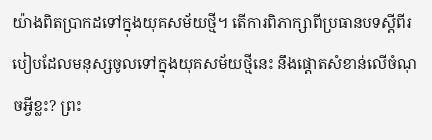យ៉ាងពិតប្រាកដទៅក្នុងយុគសម័យថ្មី។ តើការពិភាក្សាពីប្រធានបទស្ដីពីរបៀបដែលមនុស្សចូលទៅក្នុងយុគសម័យថ្មីនេះ នឹងផ្តោតសំខាន់លើចំណុចអ្វីខ្លះ? ព្រះ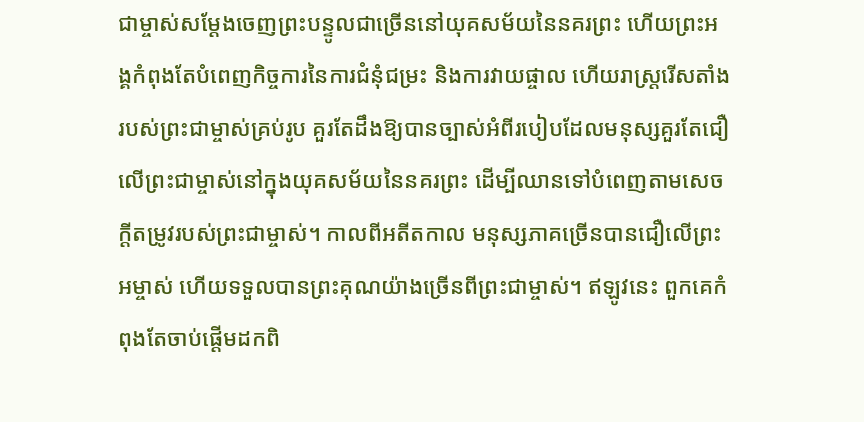ជាម្ចាស់សម្ដែងចេញព្រះបន្ទូលជាច្រើននៅយុគសម័យនៃនគរព្រះ ហើយព្រះអង្គកំពុងតែបំពេញកិច្ចការនៃការជំនុំជម្រះ និងការវាយផ្ចាល ហើយរាស្ត្ររើសតាំងរបស់ព្រះជាម្ចាស់គ្រប់រូប គួរតែដឹងឱ្យបានច្បាស់អំពីរបៀបដែលមនុស្សគួរតែជឿលើព្រះជាម្ចាស់នៅក្នុងយុគសម័យនៃនគរព្រះ ដើម្បីឈានទៅបំពេញតាមសេចក្ដីតម្រូវរបស់ព្រះជាម្ចាស់។ កាលពីអតីតកាល មនុស្សភាគច្រើនបានជឿលើព្រះអម្ចាស់ ហើយទទួលបានព្រះគុណយ៉ាងច្រើនពីព្រះជាម្ចាស់។ ឥឡូវនេះ ពួកគេកំពុងតែចាប់ផ្ដើមដកពិ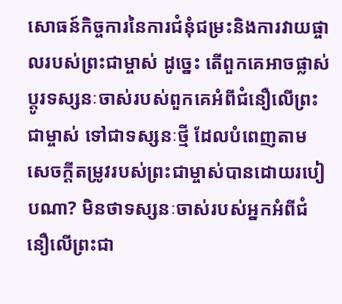សោធន៍កិច្ចការនៃការជំនុំជម្រះនិងការវាយផ្ចាលរបស់ព្រះជាម្ចាស់ ដូច្នេះ តើពួកគេអាចផ្លាស់ប្ដូរទស្សនៈចាស់របស់ពួកគេអំពីជំនឿលើព្រះជាម្ចាស់ ទៅជាទស្សនៈថ្មី ដែលបំពេញតាមសេចក្តីតម្រូវរបស់ព្រះជាម្ចាស់បានដោយរបៀបណា? មិនថាទស្សនៈចាស់របស់អ្នកអំពីជំនឿលើព្រះជា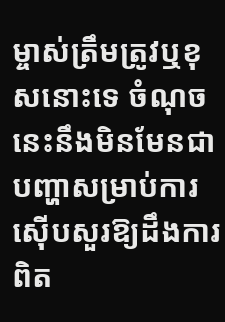ម្ចាស់ត្រឹមត្រូវឬខុសនោះទេ ចំណុចនេះនឹងមិនមែនជាបញ្ហាសម្រាប់ការស៊ើបសួរឱ្យដឹងការពិត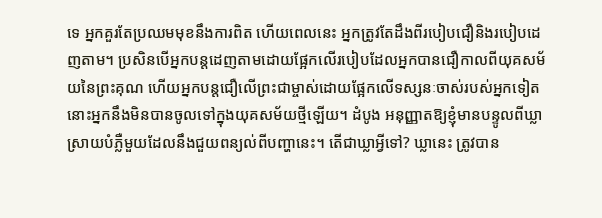ទេ អ្នកគួរតែប្រឈមមុខនឹងការពិត ហើយពេលនេះ អ្នកត្រូវតែដឹងពីរបៀបជឿនិងរបៀបដេញតាម។ ប្រសិនបើអ្នកបន្តដេញតាមដោយផ្អែកលើរបៀបដែលអ្នកបានជឿកាលពីយុគសម័យនៃព្រះគុណ ហើយអ្នកបន្តជឿលើព្រះជាម្ចាស់ដោយផ្អែកលើទស្សនៈចាស់របស់អ្នកទៀត នោះអ្នកនឹងមិនបានចូលទៅក្នុងយុគសម័យថ្មីឡើយ។ ដំបូង អនុញ្ញាតឱ្យខ្ញុំមានបន្ទូលពីឃ្លាស្រាយបំភ្លឺមួយដែលនឹងជួយពន្យល់ពីបញ្ហានេះ។ តើជាឃ្លាអ្វីទៅ? ឃ្លានេះ ត្រូវបាន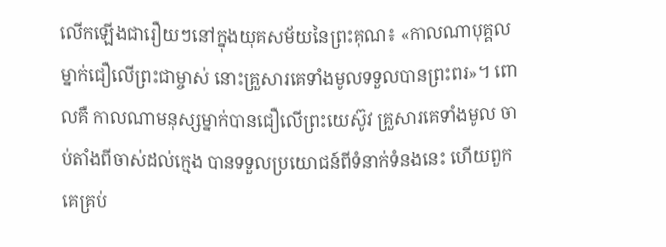លើកឡើងជារឿយៗនៅក្នុងយុគសម័យនៃព្រះគុណ៖ «កាលណាបុគ្គលម្នាក់ជឿលើព្រះជាម្ចាស់ នោះគ្រួសារគេទាំងមូលទទួលបានព្រះពរ»។ ពោលគឺ កាលណាមនុស្សម្នាក់បានជឿលើព្រះយេស៊ូវ គ្រួសារគេទាំងមូល ចាប់តាំងពីចាស់ដល់ក្មេង បានទទួលប្រយោជន៍ពីទំនាក់ទំនងនេះ ហើយពួកគេគ្រប់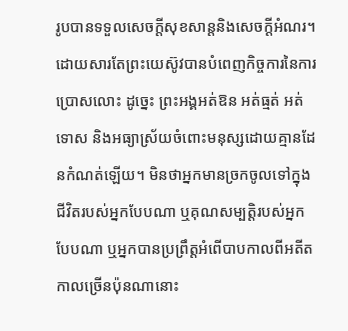រូបបានទទួលសេចក្តីសុខសាន្តនិងសេចក្ដីអំណរ។ ដោយសារតែព្រះយេស៊ូវបានបំពេញកិច្ចការនៃការប្រោសលោះ ដូច្នេះ ព្រះអង្គអត់ឱន អត់ធ្មត់ អត់ទោស និងអធ្យាស្រ័យចំពោះមនុស្សដោយគ្មានដែនកំណត់ឡើយ។ មិនថាអ្នកមានច្រកចូលទៅក្នុងជីវិតរបស់អ្នកបែបណា ឬគុណសម្បត្តិរបស់អ្នកបែបណា ឬអ្នកបានប្រព្រឹត្តអំពើបាបកាលពីអតីតកាលច្រើនប៉ុនណានោះ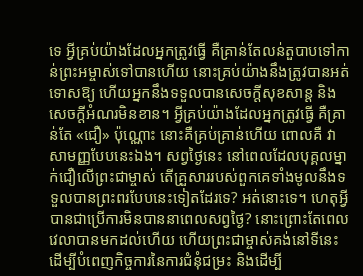ទេ អ្វីគ្រប់យ៉ាងដែលអ្នកត្រូវធ្វើ គឺគ្រាន់តែលន់តួបាបទៅកាន់ព្រះអម្ចាស់ទៅបានហើយ នោះគ្រប់យ៉ាងនឹងត្រូវបានអត់ទោសឱ្យ ហើយអ្នកនឹងទទួលបានសេចក្តីសុខសាន្ត និងសេចក្ដីអំណរមិនខាន។ អ្វីគ្រប់យ៉ាងដែលអ្នកត្រូវធ្វើ គឺគ្រាន់តែ «ជឿ» ប៉ុណ្ណោះ នោះគឺគ្រប់គ្រាន់ហើយ ពោលគឺ វាសាមញ្ញបែបនេះឯង។ សព្វថ្ងៃនេះ នៅពេលដែលបុគ្គលម្នាក់ជឿលើព្រះជាម្ចាស់ តើគ្រួសាររបស់ពួកគេទាំងមូលនឹងទទួលបានព្រះពរបែបនេះទៀតដែរទេ? អត់នោះទេ។ ហេតុអ្វីបានជាប្រើការមិនបាននាពេលសព្វថ្ងៃ? នោះព្រោះតែពេលវេលាបានមកដល់ហើយ ហើយព្រះជាម្ចាស់គង់នៅទីនេះ ដើម្បីបំពេញកិច្ចការនៃការជំនុំជម្រះ និងដើម្បី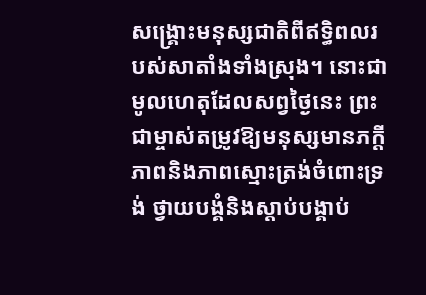សង្រ្គោះមនុស្សជាតិពីឥទ្ធិពលរបស់សាតាំងទាំងស្រុង។ នោះជាមូលហេតុដែលសព្វថ្ងៃនេះ ព្រះជាម្ចាស់តម្រូវឱ្យមនុស្សមានភក្ដីភាពនិងភាពស្មោះត្រង់ចំពោះទ្រង់ ថ្វាយបង្គំនិងស្ដាប់បង្គាប់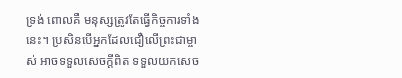ទ្រង់ ពោលគឺ មនុស្សត្រូវតែធ្វើកិច្ចការទាំងនេះ។ ប្រសិនបើអ្នកដែលជឿលើព្រះជាម្ចាស់ អាចទទួលសេចក្តីពិត ទទួលយកសេច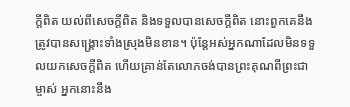ក្តីពិត យល់ពីសេចក្តីពិត និងទទួលបានសេចក្តីពិត នោះពួកគេនឹងត្រូវបានសង្រ្គោះទាំងស្រុងមិនខាន។ ប៉ុន្តែអស់អ្នកណាដែលមិនទទួលយកសេចក្តីពិត ហើយគ្រាន់តែលោភចង់បានព្រះគុណពីព្រះជាម្ចាស់ អ្នកនោះនឹង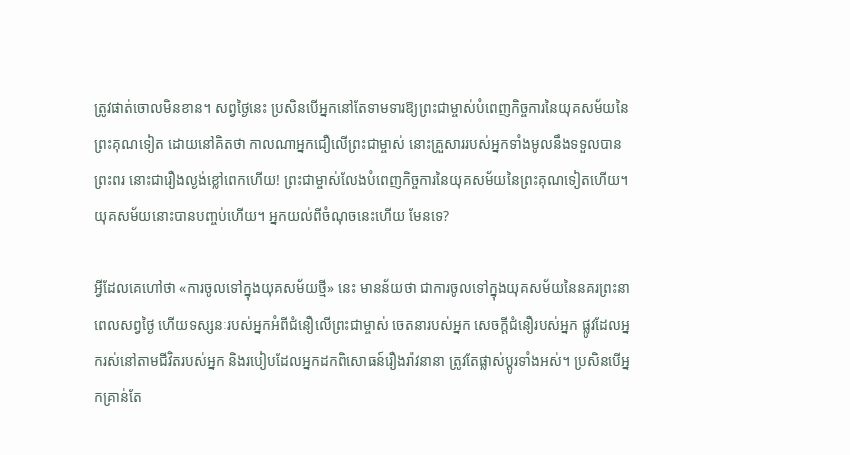ត្រូវផាត់ចោលមិនខាន។ សព្វថ្ងៃនេះ ប្រសិនបើអ្នកនៅតែទាមទារឱ្យព្រះជាម្ចាស់បំពេញកិច្ចការនៃយុគសម័យនៃព្រះគុណទៀត ដោយនៅគិតថា កាលណាអ្នកជឿលើព្រះជាម្ចាស់ នោះគ្រួសាររបស់អ្នកទាំងមូលនឹងទទួលបានព្រះពរ នោះជារឿងល្ងង់ខ្លៅពេកហើយ! ព្រះជាម្ចាស់លែងបំពេញកិច្ចការនៃយុគសម័យនៃព្រះគុណទៀតហើយ។ យុគសម័យនោះបានបញ្ចប់ហើយ។ អ្នកយល់ពីចំណុចនេះហើយ មែនទេ?

អ្វីដែលគេហៅថា «ការចូលទៅក្នុងយុគសម័យថ្មី» នេះ មានន័យថា ជាការចូលទៅក្នុងយុគសម័យនៃនគរព្រះនាពេលសព្វថ្ងៃ ហើយទស្សនៈរបស់អ្នកអំពីជំនឿលើព្រះជាម្ចាស់ ចេតនារបស់អ្នក សេចក្តីជំនឿរបស់អ្នក ផ្លូវដែលអ្នករស់នៅតាមជីវិតរបស់អ្នក និងរបៀបដែលអ្នកដកពិសោធន៍រឿងរ៉ាវនានា ត្រូវតែផ្លាស់ប្ដូរទាំងអស់។ ប្រសិនបើអ្នកគ្រាន់តែ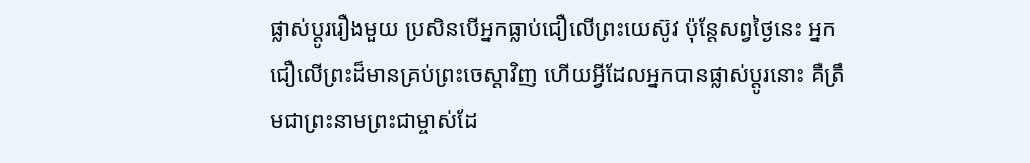ផ្លាស់ប្ដូររឿងមួយ ប្រសិនបើអ្នកធ្លាប់ជឿលើព្រះយេស៊ូវ ប៉ុន្តែសព្វថ្ងៃនេះ អ្នកជឿលើព្រះដ៏មានគ្រប់ព្រះចេស្ដាវិញ ហើយអ្វីដែលអ្នកបានផ្លាស់ប្ដូរនោះ គឺត្រឹមជាព្រះនាមព្រះជាម្ចាស់ដែ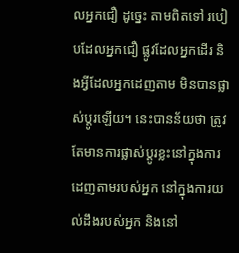លអ្នកជឿ ដូច្នេះ តាមពិតទៅ របៀបដែលអ្នកជឿ ផ្លូវដែលអ្នកដើរ និងអ្វីដែលអ្នកដេញតាម មិនបានផ្លាស់ប្ដូរឡើយ។ នេះបានន័យថា ត្រូវតែមានការផ្លាស់ប្ដូរខ្លះនៅក្នុងការដេញតាមរបស់អ្នក នៅក្នុងការយល់ដឹងរបស់អ្នក និងនៅ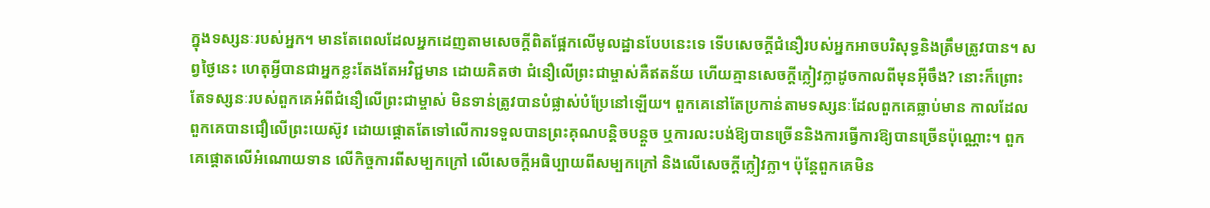ក្នុងទស្សនៈរបស់អ្នក។ មានតែពេលដែលអ្នកដេញតាមសេចក្តីពិតផ្អែកលើមូលដ្ឋានបែបនេះទេ ទើបសេចក្តីជំនឿរបស់អ្នកអាចបរិសុទ្ធនិងត្រឹមត្រូវបាន។ សព្វថ្ងៃនេះ ហេតុអ្វីបានជាអ្នកខ្លះតែងតែអវិជ្ជមាន ដោយគិតថា ជំនឿលើព្រះជាម្ចាស់គឺឥតន័យ ហើយគ្មានសេចក្ដីក្លៀវក្លាដូចកាលពីមុនអ៊ីចឹង? នោះក៏ព្រោះតែទស្សនៈរបស់ពួកគេអំពីជំនឿលើព្រះជាម្ចាស់ មិនទាន់ត្រូវបានបំផ្លាស់បំប្រែនៅឡើយ។ ពួកគេនៅតែប្រកាន់តាមទស្សនៈដែលពួកគេធ្លាប់មាន កាលដែលពួកគេបានជឿលើព្រះយេស៊ូវ ដោយផ្ដោតតែទៅលើការទទួលបានព្រះគុណបន្តិចបន្ដួច ឬការលះបង់ឱ្យបានច្រើននិងការធ្វើការឱ្យបានច្រើនប៉ុណ្ណោះ។ ពួកគេផ្តោតលើអំណោយទាន លើកិច្ចការពីសម្បកក្រៅ លើសេចក្តីអធិប្បាយពីសម្បកក្រៅ និងលើសេចក្តីក្លៀវក្លា។ ប៉ុន្តែពួកគេមិន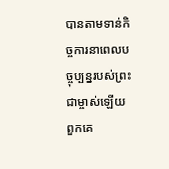បានតាមទាន់កិច្ចការនាពេលបច្ចុប្បន្នរបស់ព្រះជាម្ចាស់ឡើយ ពួកគេ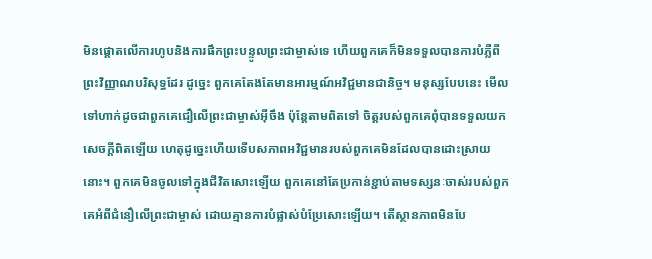មិនផ្តោតលើការហូបនិងការផឹកព្រះបន្ទូលព្រះជាម្ចាស់ទេ ហើយពួកគេក៏មិនទទួលបានការបំភ្លឺពីព្រះវិញ្ញាណបរិសុទ្ធដែរ ដូច្នេះ ពួកគេតែងតែមានអារម្មណ៍អវិជ្ជមានជានិច្ច។ មនុស្សបែបនេះ មើលទៅហាក់ដូចជាពួកគេជឿលើព្រះជាម្ចាស់អ៊ីចឹង ប៉ុន្តែតាមពិតទៅ ចិត្តរបស់ពួកគេពុំបានទទួលយកសេចក្តីពិតឡើយ ហេតុដូច្នេះហើយទើបសភាពអវិជ្ជមានរបស់ពួកគេមិនដែលបានដោះស្រាយនោះ។ ពួកគេមិនចូលទៅក្នុងជីវិតសោះឡើយ ពួកគេនៅតែប្រកាន់ខ្ជាប់តាមទស្សនៈចាស់របស់ពួកគេអំពីជំនឿលើព្រះជាម្ចាស់ ដោយគ្មានការបំផ្លាស់បំប្រែសោះឡើយ។ តើស្ថានភាពមិនបែ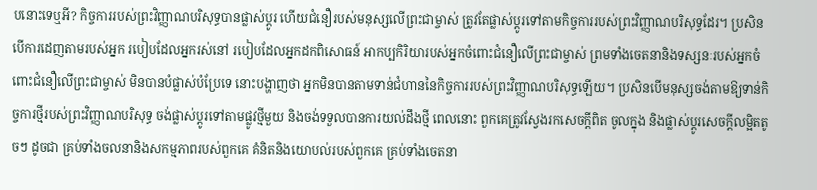បនោះទេឬអី? កិច្ចការរបស់ព្រះវិញ្ញាណបរិសុទ្ធបានផ្លាស់ប្ដូរ ហើយជំនឿរបស់មនុស្សលើព្រះជាម្ចាស់ ត្រូវតែផ្លាស់ប្ដូរទៅតាមកិច្ចការរបស់ព្រះវិញ្ញាណបរិសុទ្ធដែរ។ ប្រសិនបើការដេញតាមរបស់អ្នក របៀបដែលអ្នករស់នៅ របៀបដែលអ្នកដកពិសោធន៍ អាកប្បកិរិយារបស់អ្នកចំពោះជំនឿលើព្រះជាម្ចាស់ ព្រមទាំងចេតនានិងទស្សនៈរបស់អ្នកចំពោះជំនឿលើព្រះជាម្ចាស់ មិនបានបំផ្លាស់បំប្រែទេ នោះបង្ហាញថា អ្នកមិនបានតាមទាន់ជំហាននៃកិច្ចការរបស់ព្រះវិញ្ញាណបរិសុទ្ធឡើយ។ ប្រសិនបើមនុស្សចង់តាមឱ្យទាន់កិច្ចការថ្មីរបស់ព្រះវិញ្ញាណបរិសុទ្ធ ចង់ផ្លាស់ប្ដូរទៅតាមផ្លូវថ្មីមួយ និងចង់ទទួលបានការយល់ដឹងថ្មី ពេលនោះ ពួកគេត្រូវស្វែងរកសេចក្តីពិត ចូលក្នុង និងផ្លាស់ប្ដូរសេចក្តីលម្អិតតូចៗ ដូចជា គ្រប់ទាំងចលនានិងសកម្មភាពរបស់ពួកគេ គំនិតនិងយោបល់របស់ពួកគេ គ្រប់ទាំងចេតនា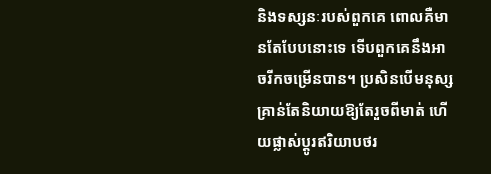និងទស្សនៈរបស់ពួកគេ ពោលគឺមានតែបែបនោះទេ ទើបពួកគេនឹងអាចរីកចម្រើនបាន។ ប្រសិនបើមនុស្សគ្រាន់តែនិយាយឱ្យតែរួចពីមាត់ ហើយផ្លាស់ប្ដូរឥរិយាបថរ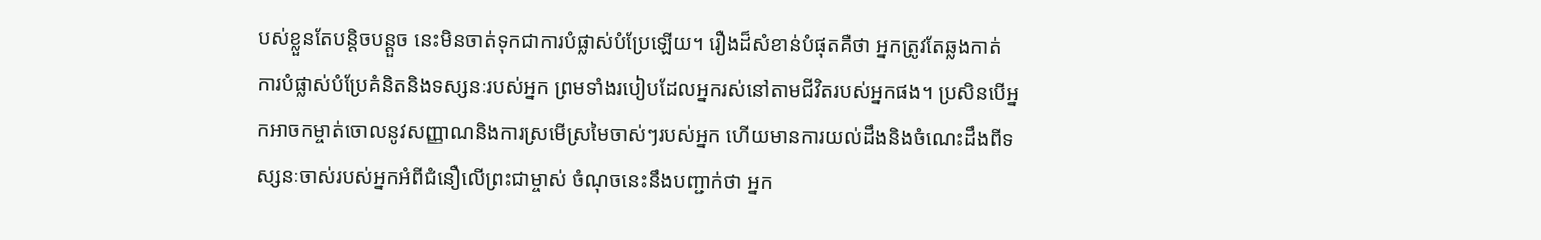បស់ខ្លួនតែបន្តិចបន្ដួច នេះមិនចាត់ទុកជាការបំផ្លាស់បំប្រែឡើយ។ រឿងដ៏សំខាន់បំផុតគឺថា អ្នកត្រូវតែឆ្លងកាត់ការបំផ្លាស់បំប្រែគំនិតនិងទស្សនៈរបស់អ្នក ព្រមទាំងរបៀបដែលអ្នករស់នៅតាមជីវិតរបស់អ្នកផង។ ប្រសិនបើអ្នកអាចកម្ចាត់ចោលនូវសញ្ញាណនិងការស្រមើស្រមៃចាស់ៗរបស់អ្នក ហើយមានការយល់ដឹងនិងចំណេះដឹងពីទស្សនៈចាស់របស់អ្នកអំពីជំនឿលើព្រះជាម្ចាស់ ចំណុចនេះនឹងបញ្ជាក់ថា អ្នក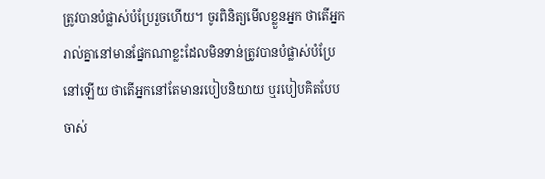ត្រូវបានបំផ្លាស់បំប្រែរួចហើយ។ ចូរពិនិត្យមើលខ្លួនអ្នក ថាតើអ្នករាល់គ្នានៅមានផ្នែកណាខ្លះដែលមិនទាន់ត្រូវបានបំផ្លាស់បំប្រែនៅឡើយ ថាតើអ្នកនៅតែមានរបៀបនិយាយ ឬរបៀបគិតបែបចាស់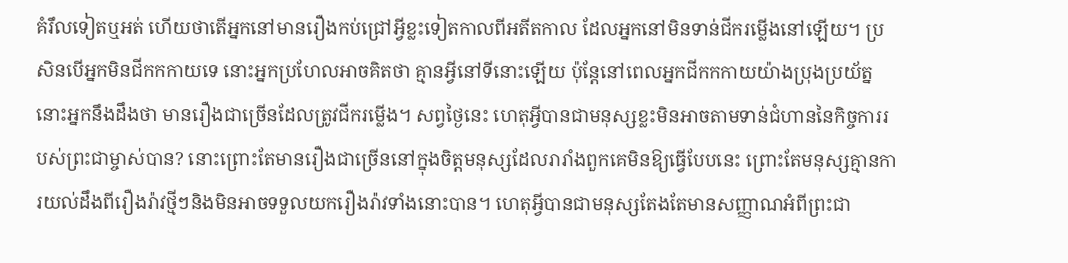គំរឹលទៀតឬអត់ ហើយថាតើអ្នកនៅមានរឿងកប់ជ្រៅអ្វីខ្លះទៀតកាលពីអតីតកាល ដែលអ្នកនៅមិនទាន់ជីករម្លើងនៅឡើយ។ ប្រសិនបើអ្នកមិនជីកកកាយទេ នោះអ្នកប្រហែលអាចគិតថា គ្មានអ្វីនៅទីនោះឡើយ ប៉ុន្តែនៅពេលអ្នកជីកកកាយយ៉ាងប្រុងប្រយ័ត្ន នោះអ្នកនឹងដឹងថា មានរឿងជាច្រើនដែលត្រូវជីករម្លើង។ សព្វថ្ងៃនេះ ហេតុអ្វីបានជាមនុស្សខ្លះមិនអាចតាមទាន់ជំហាននៃកិច្ចការរបស់ព្រះជាម្ចាស់បាន? នោះព្រោះតែមានរឿងជាច្រើននៅក្នុងចិត្តមនុស្សដែលរារាំងពួកគេមិនឱ្យធ្វើបែបនេះ ព្រោះតែមនុស្សគ្មានការយល់ដឹងពីរឿងរ៉ាវថ្មីៗនិងមិនអាចទទួលយករឿងរ៉ាវទាំងនោះបាន។ ហេតុអ្វីបានជាមនុស្សតែងតែមានសញ្ញាណអំពីព្រះជា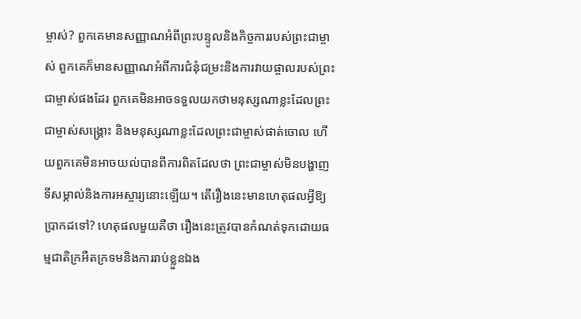ម្ចាស់? ពួកគេមានសញ្ញាណអំពីព្រះបន្ទូលនិងកិច្ចការរបស់ព្រះជាម្ចាស់ ពួកគេក៏មានសញ្ញាណអំពីការជំនុំជម្រះនិងការវាយផ្ចាលរបស់ព្រះជាម្ចាស់ផងដែរ ពួកគេមិនអាចទទួលយកថាមនុស្សណាខ្លះដែលព្រះជាម្ចាស់សង្រ្គោះ និងមនុស្សណាខ្លះដែលព្រះជាម្ចាស់ផាត់ចោល ហើយពួកគេមិនអាចយល់បានពីការពិតដែលថា ព្រះជាម្ចាស់មិនបង្ហាញទីសម្គាល់និងការអស្ចារ្យនោះឡើយ។ តើរឿងនេះមានហេតុផលអ្វីឱ្យប្រាកដទៅ? ហេតុផលមួយគឺថា រឿងនេះត្រូវបានកំណត់ទុកដោយធម្មជាតិក្រអឺតក្រទមនិងការរាប់ខ្លួនឯង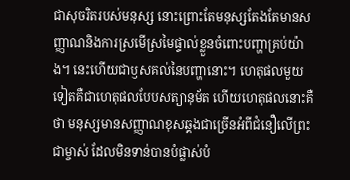ជាសុចរិតរបស់មនុស្ស នោះព្រោះតែមនុស្សតែងតែមានសញ្ញាណនិងការស្រមើស្រមៃផ្ទាល់ខ្លួនចំពោះបញ្ហាគ្រប់យ៉ាង។ នេះហើយជាឫសគល់នៃបញ្ហានោះ។ ហេតុផលមួយទៀតគឺជាហេតុផលបែបសត្យានុម័ត ហើយហេតុផលនោះគឺថា មនុស្សមានសញ្ញាណខុសឆ្គងជាច្រើនអំពីជំនឿលើព្រះជាម្ចាស់ ដែលមិនទាន់បានបំផ្លាស់បំ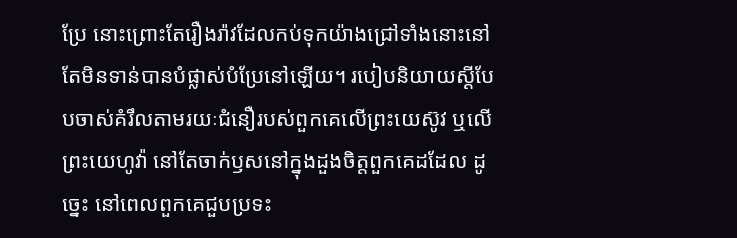ប្រែ នោះព្រោះតែរឿងរ៉ាវដែលកប់ទុកយ៉ាងជ្រៅទាំងនោះនៅតែមិនទាន់បានបំផ្លាស់បំប្រែនៅឡើយ។ របៀបនិយាយស្ដីបែបចាស់គំរឹលតាមរយៈជំនឿរបស់ពួកគេលើព្រះយេស៊ូវ ឬលើព្រះយេហូវ៉ា នៅតែចាក់ឫសនៅក្នុងដួងចិត្តពួកគេដដែល ដូច្នេះ នៅពេលពួកគេជួបប្រទះ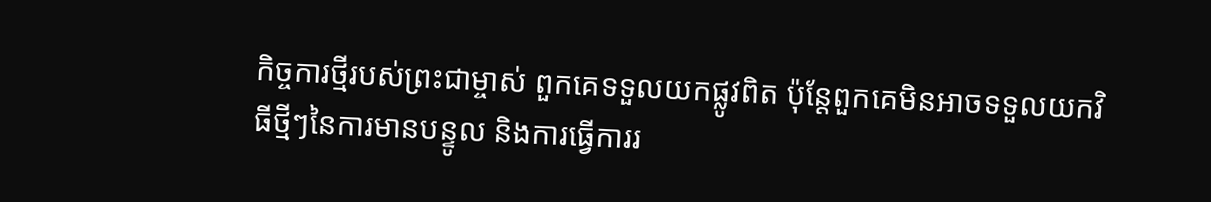កិច្ចការថ្មីរបស់ព្រះជាម្ចាស់ ពួកគេទទួលយកផ្លូវពិត ប៉ុន្តែពួកគេមិនអាចទទួលយកវិធីថ្មីៗនៃការមានបន្ទូល និងការធ្វើការរ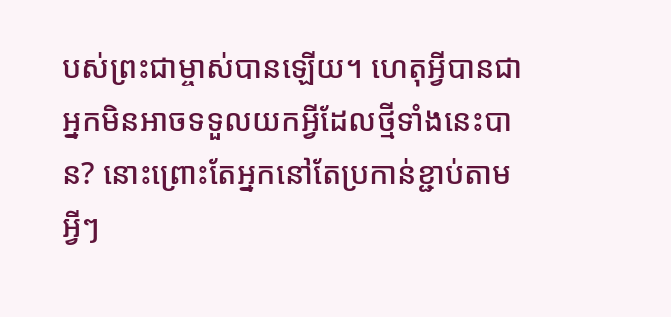បស់ព្រះជាម្ចាស់បានឡើយ។ ហេតុអ្វីបានជាអ្នកមិនអាចទទួលយកអ្វីដែលថ្មីទាំងនេះបាន? នោះព្រោះតែអ្នកនៅតែប្រកាន់ខ្ជាប់តាមអ្វីៗ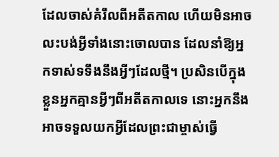ដែលចាស់គំរឹលពីអតីតកាល ហើយមិនអាចលះបង់អ្វីទាំងនោះចោលបាន ដែលនាំឱ្យអ្នកទាស់ទទឹងនឹងអ្វីៗដែលថ្មី។ ប្រសិនបើក្នុងខ្លួនអ្នកគ្មានអ្វីៗពីអតីតកាលទេ នោះអ្នកនឹងអាចទទួលយកអ្វីដែលព្រះជាម្ចាស់ធ្វើ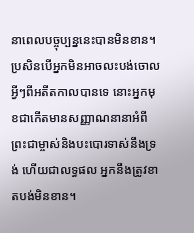នាពេលបច្ចុប្បន្ននេះបានមិនខាន។ ប្រសិនបើអ្នកមិនអាចលះបង់ចោលអ្វីៗពីអតីតកាលបានទេ នោះអ្នកមុខជាកើតមានសញ្ញាណនានាអំពីព្រះជាម្ចាស់និងបះបោរទាស់នឹងទ្រង់ ហើយជាលទ្ធផល អ្នកនឹងត្រូវខាតបង់មិនខាន។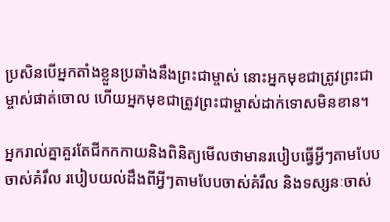ប្រសិនបើអ្នកតាំងខ្លួនប្រឆាំងនឹងព្រះជាម្ចាស់ នោះអ្នកមុខជាត្រូវព្រះជាម្ចាស់ផាត់ចោល ហើយអ្នកមុខជាត្រូវព្រះជាម្ចាស់ដាក់ទោសមិនខាន។

អ្នករាល់គ្នាគួរតែជីកកកាយនិងពិនិត្យមើលថាមានរបៀបធ្វើអ្វីៗតាមបែបចាស់គំរឹល របៀបយល់ដឹងពីអ្វីៗតាមបែបចាស់គំរឹល និងទស្សនៈចាស់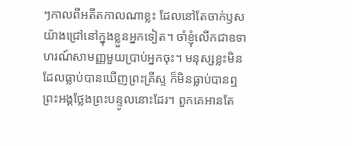ៗកាលពីអតីតកាលណាខ្លះ ដែលនៅតែចាក់ឫសយ៉ាងជ្រៅនៅក្នុងខ្លួនអ្នកទៀត។ ចាំខ្ញុំលើកជាឧទាហរណ៍សាមញ្ញមួយប្រាប់អ្នកចុះ។ មនុស្សខ្លះមិនដែលធ្លាប់បានឃើញព្រះគ្រីស្ទ ក៏មិនធ្លាប់បានឮព្រះអង្គថ្លែងព្រះបន្ទូលនោះដែរ។ ពួកគេអានតែ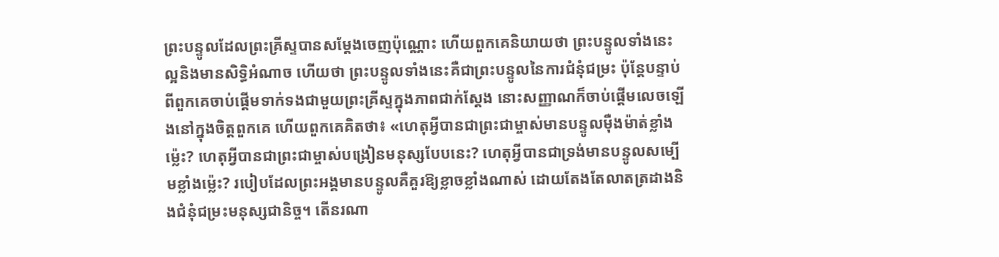ព្រះបន្ទូលដែលព្រះគ្រីស្ទបានសម្តែងចេញប៉ុណ្ណោះ ហើយពួកគេនិយាយថា ព្រះបន្ទូលទាំងនេះល្អនិងមានសិទ្ធិអំណាច ហើយថា ព្រះបន្ទូលទាំងនេះគឺជាព្រះបន្ទូលនៃការជំនុំជម្រះ ប៉ុន្តែបន្ទាប់ពីពួកគេចាប់ផ្ដើមទាក់ទងជាមួយព្រះគ្រីស្ទក្នុងភាពជាក់ស្តែង នោះសញ្ញាណក៏ចាប់ផ្ដើមលេចឡើងនៅក្នុងចិត្តពួកគេ ហើយពួកគេគិតថា៖ «ហេតុអ្វីបានជាព្រះជាម្ចាស់មានបន្ទូលម៉ឺងម៉ាត់ខ្លាំងម្ល៉េះ? ហេតុអ្វីបានជាព្រះជាម្ចាស់បង្រៀនមនុស្សបែបនេះ? ហេតុអ្វីបានជាទ្រង់មានបន្ទូលសម្បើមខ្លាំងម្ល៉េះ? របៀបដែលព្រះអង្គមានបន្ទូលគឺគួរឱ្យខ្លាចខ្លាំងណាស់ ដោយតែងតែលាតត្រដាងនិងជំនុំជម្រះមនុស្សជានិច្ច។ តើនរណា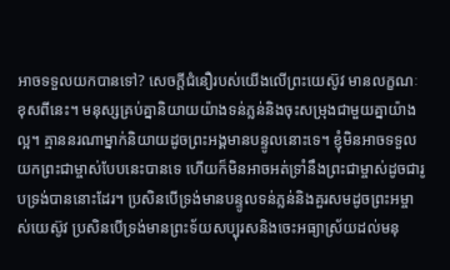អាចទទួលយកបានទៅ? សេចក្តីជំនឿរបស់យើងលើព្រះយេស៊ូវ មានលក្ខណៈខុសពីនេះ។ មនុស្សគ្រប់គ្នានិយាយយ៉ាងទន់ភ្លន់និងចុះសម្រុងជាមួយគ្នាយ៉ាងល្អ។ គ្មាននរណាម្នាក់និយាយដូចព្រះអង្គមានបន្ទូលនោះទេ។ ខ្ញុំមិនអាចទទួលយកព្រះជាម្ចាស់បែបនេះបានទេ ហើយក៏មិនអាចអត់ទ្រាំនឹងព្រះជាម្ចាស់ដូចជារូបទ្រង់បាននោះដែរ។ ប្រសិនបើទ្រង់មានបន្ទូលទន់ភ្លន់និងគួរសមដូចព្រះអម្ចាស់យេស៊ូវ ប្រសិនបើទ្រង់មានព្រះទ័យសប្បុរសនិងចេះអធ្យាស្រ័យដល់មនុ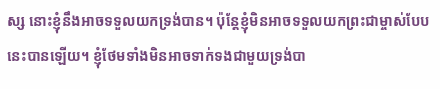ស្ស នោះខ្ញុំនឹងអាចទទួលយកទ្រង់បាន។ ប៉ុន្តែខ្ញុំមិនអាចទទួលយកព្រះជាម្ចាស់បែបនេះបានឡើយ។ ខ្ញុំថែមទាំងមិនអាចទាក់ទងជាមួយទ្រង់បា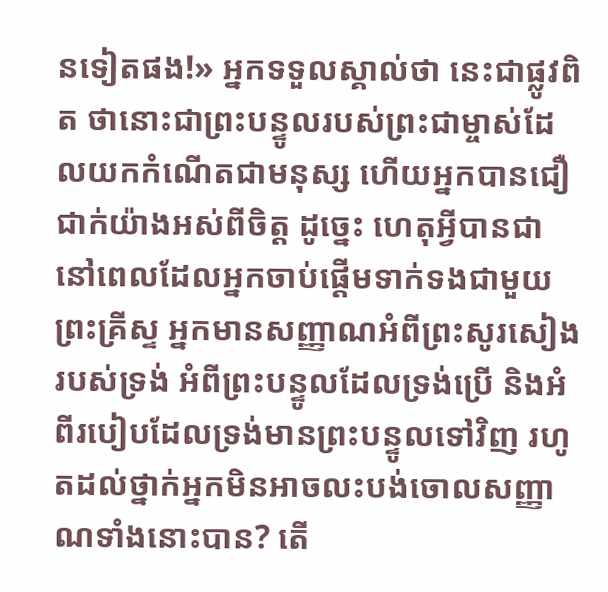នទៀតផង!» អ្នកទទួលស្គាល់ថា នេះជាផ្លូវពិត ថានោះជាព្រះបន្ទូលរបស់ព្រះជាម្ចាស់ដែលយកកំណើតជាមនុស្ស ហើយអ្នកបានជឿជាក់យ៉ាងអស់ពីចិត្ត ដូច្នេះ ហេតុអ្វីបានជានៅពេលដែលអ្នកចាប់ផ្ដើមទាក់ទងជាមួយព្រះគ្រីស្ទ អ្នកមានសញ្ញាណអំពីព្រះសូរសៀងរបស់ទ្រង់ អំពីព្រះបន្ទូលដែលទ្រង់ប្រើ និងអំពីរបៀបដែលទ្រង់មានព្រះបន្ទូលទៅវិញ រហូតដល់ថ្នាក់អ្នកមិនអាចលះបង់ចោលសញ្ញាណទាំងនោះបាន? តើ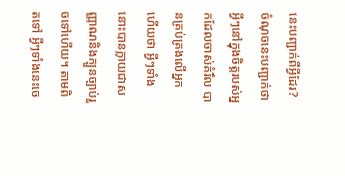នេះបញ្ជាក់ពីអ្វីដែរ? ចំណុចនេះបញ្ជាក់ថា អ្វីៗនៅក្នុងចិត្តរបស់អ្នកដែលចាស់គំរឹល បានគ្រប់គ្រងលើអ្នក ហើយថា អ្វីៗទាំងនោះបានក្លាយជាសញ្ញាណនិងក្បួនច្បាប់រួចទៅហើយ។ តាមពិតទៅ អ្វីៗទាំងនេះចេ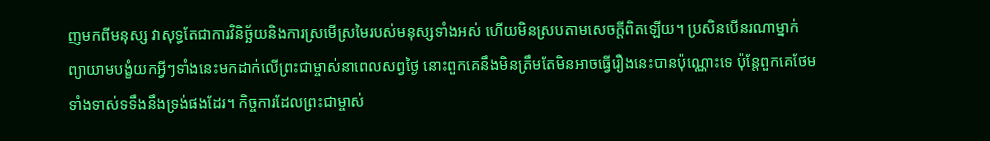ញមកពីមនុស្ស វាសុទ្ធតែជាការវិនិច្ឆ័យនិងការស្រមើស្រមៃរបស់មនុស្សទាំងអស់ ហើយមិនស្របតាមសេចក្តីពិតឡើយ។ ប្រសិនបើនរណាម្នាក់ព្យាយាមបង្ខំយកអ្វីៗទាំងនេះមកដាក់លើព្រះជាម្ចាស់នាពេលសព្វថ្ងៃ នោះពួកគេនឹងមិនត្រឹមតែមិនអាចធ្វើរឿងនេះបានប៉ុណ្ណោះទេ ប៉ុន្តែពួកគេថែមទាំងទាស់ទទឹងនឹងទ្រង់ផងដែរ។ កិច្ចការដែលព្រះជាម្ចាស់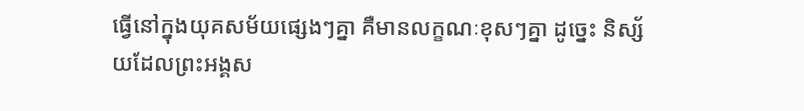ធ្វើនៅក្នុងយុគសម័យផ្សេងៗគ្នា គឺមានលក្ខណៈខុសៗគ្នា ដូច្នេះ និស្ស័យដែលព្រះអង្គស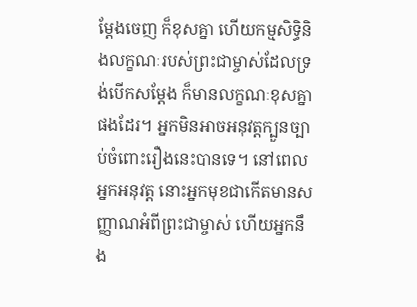ម្ដែងចេញ ក៏ខុសគ្នា ហើយកម្មសិទ្ធិនិងលក្ខណៈរបស់ព្រះជាម្ចាស់ដែលទ្រង់បើកសម្ដែង ក៏មានលក្ខណៈខុសគ្នាផងដែរ។ អ្នកមិនអាចអនុវត្តក្បួនច្បាប់ចំពោះរឿងនេះបានទេ។ នៅពេលអ្នកអនុវត្ត នោះអ្នកមុខជាកើតមានសញ្ញាណអំពីព្រះជាម្ចាស់ ហើយអ្នកនឹង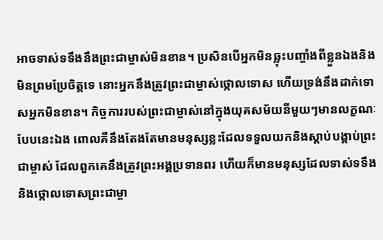អាចទាស់ទទឹងនឹងព្រះជាម្ចាស់មិនខាន។ ប្រសិនបើអ្នកមិនឆ្លុះបញ្ចាំងពីខ្លួនឯងនិងមិនព្រមប្រែចិត្តទេ នោះអ្នកនឹងត្រូវព្រះជាម្ចាស់ថ្កោលទោស ហើយទ្រង់នឹងដាក់ទោសអ្នកមិនខាន។ កិច្ចការរបស់ព្រះជាម្ចាស់នៅក្នុងយុគសម័យនីមួយៗមានលក្ខណៈបែបនេះឯង ពោលគឺនឹងតែងតែមានមនុស្សខ្លះដែលទទួលយកនិងស្ដាប់បង្គាប់ព្រះជាម្ចាស់ ដែលពួកគេនឹងត្រូវព្រះអង្គប្រទានពរ ហើយក៏មានមនុស្សដែលទាស់ទទឹងនិងថ្កោលទោសព្រះជាម្ចា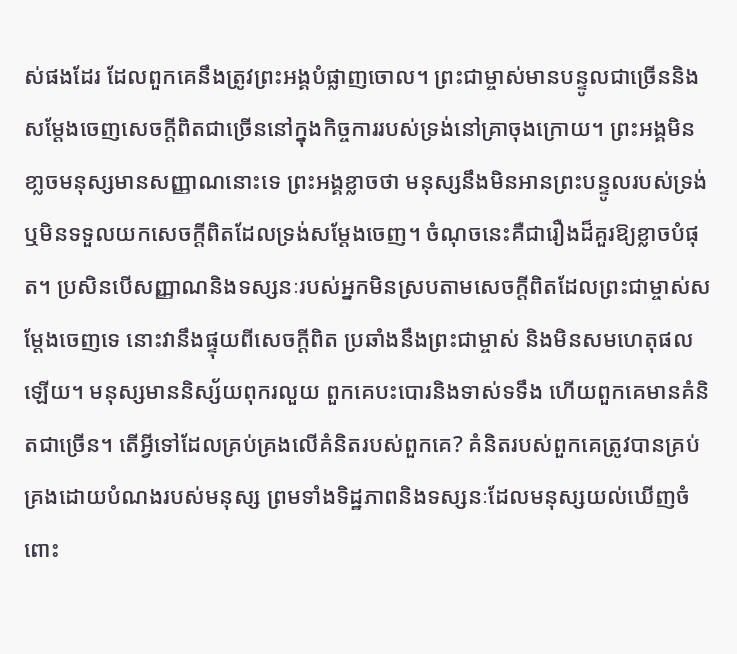ស់ផងដែរ ដែលពួកគេនឹងត្រូវព្រះអង្គបំផ្លាញចោល។ ព្រះជាម្ចាស់មានបន្ទូលជាច្រើននិងសម្ដែងចេញសេចក្តីពិតជាច្រើននៅក្នុងកិច្ចការរបស់ទ្រង់នៅគ្រាចុងក្រោយ។ ព្រះអង្គមិនខា្លចមនុស្សមានសញ្ញាណនោះទេ ព្រះអង្គខ្លាចថា មនុស្សនឹងមិនអានព្រះបន្ទូលរបស់ទ្រង់ ឬមិនទទួលយកសេចក្តីពិតដែលទ្រង់សម្ដែងចេញ។ ចំណុចនេះគឺជារឿងដ៏គួរឱ្យខ្លាចបំផុត។ ប្រសិនបើសញ្ញាណនិងទស្សនៈរបស់អ្នកមិនស្របតាមសេចក្តីពិតដែលព្រះជាម្ចាស់សម្ដែងចេញទេ នោះវានឹងផ្ទុយពីសេចក្តីពិត ប្រឆាំងនឹងព្រះជាម្ចាស់ និងមិនសមហេតុផលឡើយ។ មនុស្សមាននិស្ស័យពុករលួយ ពួកគេបះបោរនិងទាស់ទទឹង ហើយពួកគេមានគំនិតជាច្រើន។ តើអ្វីទៅដែលគ្រប់គ្រងលើគំនិតរបស់ពួកគេ? គំនិតរបស់ពួកគេត្រូវបានគ្រប់គ្រងដោយបំណងរបស់មនុស្ស ព្រមទាំងទិដ្ឋភាពនិងទស្សនៈដែលមនុស្សយល់ឃើញចំពោះ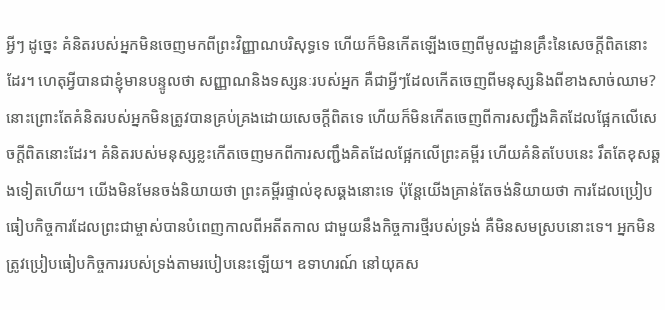អ្វីៗ ដូច្នេះ គំនិតរបស់អ្នកមិនចេញមកពីព្រះវិញ្ញាណបរិសុទ្ធទេ ហើយក៏មិនកើតឡើងចេញពីមូលដ្ឋានគ្រឹះនៃសេចក្តីពិតនោះដែរ។ ហេតុអ្វីបានជាខ្ញុំមានបន្ទូលថា សញ្ញាណនិងទស្សនៈរបស់អ្នក គឺជាអ្វីៗដែលកើតចេញពីមនុស្សនិងពីខាងសាច់ឈាម? នោះព្រោះតែគំនិតរបស់អ្នកមិនត្រូវបានគ្រប់គ្រងដោយសេចក្តីពិតទេ ហើយក៏មិនកើតចេញពីការសញ្ជឹងគិតដែលផ្អែកលើសេចក្តីពិតនោះដែរ។ គំនិតរបស់មនុស្សខ្លះកើតចេញមកពីការសញ្ជឹងគិតដែលផ្អែកលើព្រះគម្ពីរ ហើយគំនិតបែបនេះ រឹតតែខុសឆ្គងទៀតហើយ។ យើងមិនមែនចង់និយាយថា ព្រះគម្ពីរផ្ទាល់ខុសឆ្គងនោះទេ ប៉ុន្តែយើងគ្រាន់តែចង់និយាយថា ការដែលប្រៀបធៀបកិច្ចការដែលព្រះជាម្ចាស់បានបំពេញកាលពីអតីតកាល ជាមួយនឹងកិច្ចការថ្មីរបស់ទ្រង់ គឺមិនសមស្របនោះទេ។ អ្នកមិនត្រូវប្រៀបធៀបកិច្ចការរបស់ទ្រង់តាមរបៀបនេះឡើយ។ ឧទាហរណ៍ នៅយុគស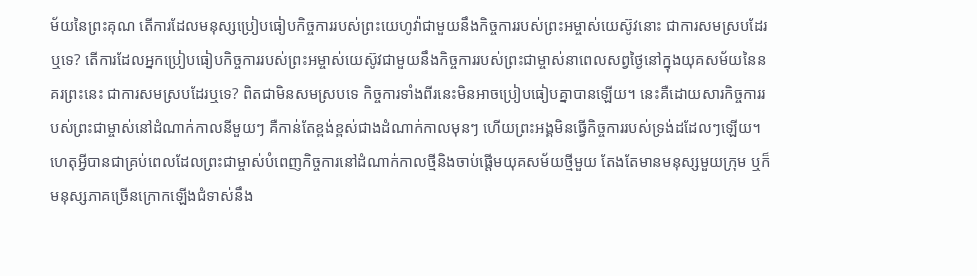ម័យនៃព្រះគុណ តើការដែលមនុស្សប្រៀបធៀបកិច្ចការរបស់ព្រះយេហូវ៉ាជាមួយនឹងកិច្ចការរបស់ព្រះអម្ចាស់យេស៊ូវនោះ ជាការសមស្របដែរឬទេ? តើការដែលអ្នកប្រៀបធៀបកិច្ចការរបស់ព្រះអម្ចាស់យេស៊ូវជាមួយនឹងកិច្ចការរបស់ព្រះជាម្ចាស់នាពេលសព្វថ្ងៃនៅក្នុងយុគសម័យនៃនគរព្រះនេះ ជាការសមស្របដែរឬទេ? ពិតជាមិនសមស្របទេ កិច្ចការទាំងពីរនេះមិនអាចប្រៀបធៀបគ្នាបានឡើយ។ នេះគឺដោយសារកិច្ចការរបស់ព្រះជាម្ចាស់នៅដំណាក់កាលនីមួយៗ គឺកាន់តែខ្ពង់ខ្ពស់ជាងដំណាក់កាលមុនៗ ហើយព្រះអង្គមិនធ្វើកិច្ចការរបស់ទ្រង់ដដែលៗឡើយ។ ហេតុអ្វីបានជាគ្រប់ពេលដែលព្រះជាម្ចាស់បំពេញកិច្ចការនៅដំណាក់កាលថ្មីនិងចាប់ផ្ដើមយុគសម័យថ្មីមួយ តែងតែមានមនុស្សមួយក្រុម ឬក៏មនុស្សភាគច្រើនក្រោកឡើងជំទាស់នឹង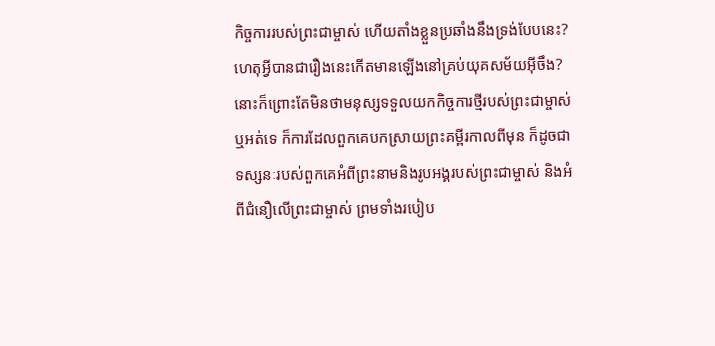កិច្ចការរបស់ព្រះជាម្ចាស់ ហើយតាំងខ្លួនប្រឆាំងនឹងទ្រង់បែបនេះ? ហេតុអ្វីបានជារឿងនេះកើតមានឡើងនៅគ្រប់យុគសម័យអ៊ីចឹង? នោះក៏ព្រោះតែមិនថាមនុស្សទទួលយកកិច្ចការថ្មីរបស់ព្រះជាម្ចាស់ឬអត់ទេ ក៏ការដែលពួកគេបកស្រាយព្រះគម្ពីរកាលពីមុន ក៏ដូចជាទស្សនៈរបស់ពួកគេអំពីព្រះនាមនិងរូបអង្គរបស់ព្រះជាម្ចាស់ និងអំពីជំនឿលើព្រះជាម្ចាស់ ព្រមទាំងរបៀប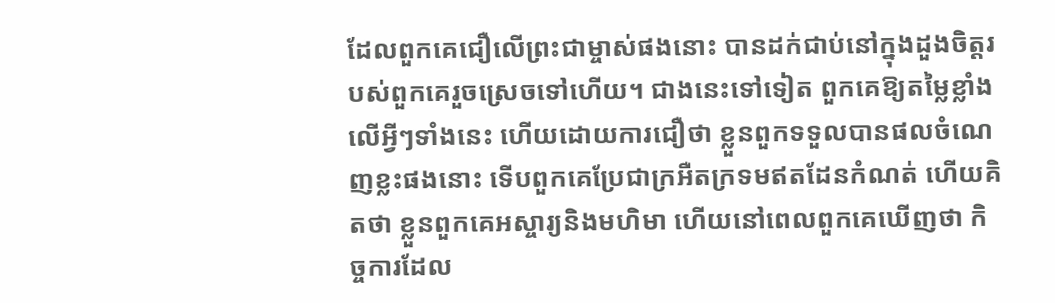ដែលពួកគេជឿលើព្រះជាម្ចាស់ផងនោះ បានដក់ជាប់នៅក្នុងដួងចិត្តរបស់ពួកគេរួចស្រេចទៅហើយ។ ជាងនេះទៅទៀត ពួកគេឱ្យតម្លៃខ្លាំងលើអ្វីៗទាំងនេះ ហើយដោយការជឿថា ខ្លួនពួកទទួលបានផលចំណេញខ្លះផងនោះ ទើបពួកគេប្រែជាក្រអឺតក្រទមឥតដែនកំណត់ ហើយគិតថា ខ្លួនពួកគេអស្ចារ្យនិងមហិមា ហើយនៅពេលពួកគេឃើញថា កិច្ចការដែល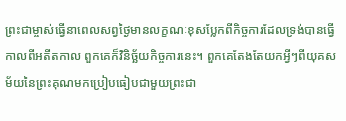ព្រះជាម្ចាស់ធ្វើនាពេលសព្វថ្ងៃមានលក្ខណៈខុសប្លែកពីកិច្ចការដែលទ្រង់បានធ្វើកាលពីអតីតកាល ពួកគេក៏វិនិច្ឆ័យកិច្ចការនេះ។ ពួកគេតែងតែយកអ្វីៗពីយុគសម័យនៃព្រះគុណមកប្រៀបធៀបជាមួយព្រះជា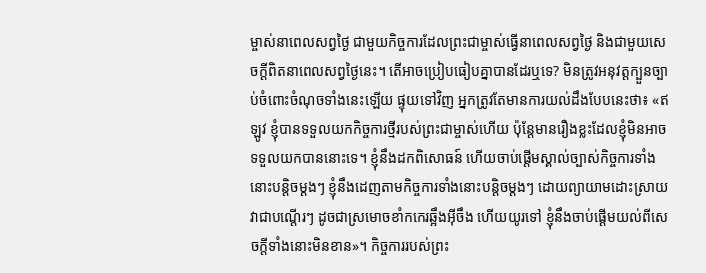ម្ចាស់នាពេលសព្វថ្ងៃ ជាមួយកិច្ចការដែលព្រះជាម្ចាស់ធ្វើនាពេលសព្វថ្ងៃ និងជាមួយសេចក្តីពិតនាពេលសព្វថ្ងៃនេះ។ តើអាចប្រៀបធៀបគ្នាបានដែរឬទេ? មិនត្រូវអនុវត្តក្បួនច្បាប់ចំពោះចំណុចទាំងនេះឡើយ ផ្ទុយទៅវិញ អ្នកត្រូវតែមានការយល់ដឹងបែបនេះថា៖ «ឥឡូវ ខ្ញុំបានទទួលយកកិច្ចការថ្មីរបស់ព្រះជាម្ចាស់ហើយ ប៉ុន្តែមានរឿងខ្លះដែលខ្ញុំមិនអាចទទួលយកបាននោះទេ។ ខ្ញុំនឹងដកពិសោធន៍ ហើយចាប់ផ្ដើមស្គាល់ច្បាស់កិច្ចការទាំងនោះបន្តិចម្ដងៗ ខ្ញុំនឹងដេញតាមកិច្ចការទាំងនោះបន្តិចម្ដងៗ ដោយព្យាយាមដោះស្រាយវាជាបណ្តើរៗ ដូចជាស្រមោចខាំកកេរឆ្អឹងអ៊ីចឹង ហើយយូរទៅ ខ្ញុំនឹងចាប់ផ្ដើមយល់ពីសេចក្តីទាំងនោះមិនខាន»។ កិច្ចការរបស់ព្រះ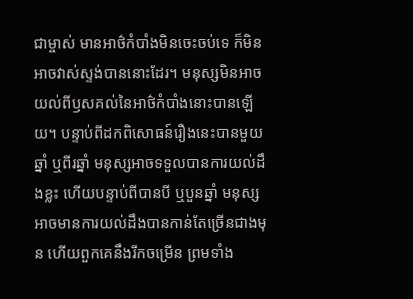ជាម្ចាស់ មានអាថ៌កំបាំងមិនចេះចប់ទេ ក៏មិនអាចវាស់ស្ទង់បាននោះដែរ។ មនុស្សមិនអាចយល់ពីឫសគល់នៃអាថ៌កំបាំងនោះបានឡើយ។ បន្ទាប់ពីដកពិសោធន៍រឿងនេះបានមួយឆ្នាំ ឬពីរឆ្នាំ មនុស្សអាចទទួលបានការយល់ដឹងខ្លះ ហើយបន្ទាប់ពីបានបី ឬបួនឆ្នាំ មនុស្សអាចមានការយល់ដឹងបានកាន់តែច្រើនជាងមុន ហើយពួកគេនឹងរីកចម្រើន ព្រមទាំង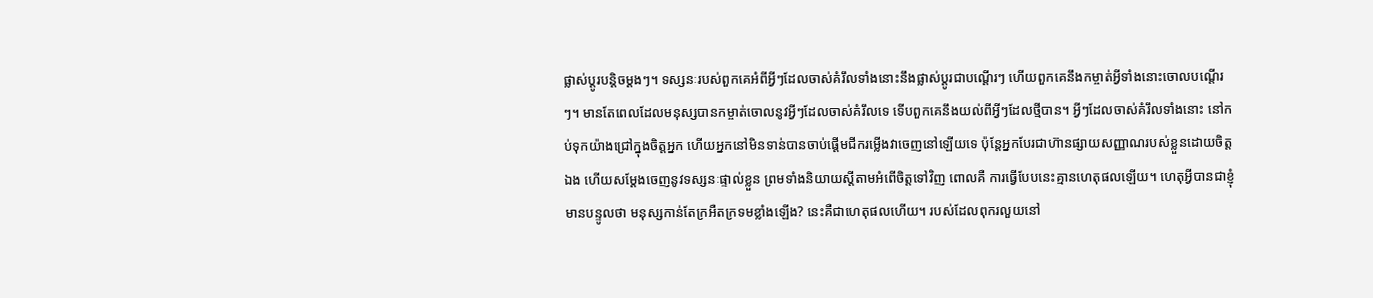ផ្លាស់ប្ដូរបន្តិចម្ដងៗ។ ទស្សនៈរបស់ពួកគេអំពីអ្វីៗដែលចាស់គំរឹលទាំងនោះនឹងផ្លាស់ប្ដូរជាបណ្តើរៗ ហើយពួកគេនឹងកម្ចាត់អ្វីទាំងនោះចោលបណ្តើរៗ។ មានតែពេលដែលមនុស្សបានកម្ចាត់ចោលនូវអ្វីៗដែលចាស់គំរឹលទេ ទើបពួកគេនឹងយល់ពីអ្វីៗដែលថ្មីបាន។ អ្វីៗដែលចាស់គំរឹលទាំងនោះ នៅកប់ទុកយ៉ាងជ្រៅក្នុងចិត្តអ្នក ហើយអ្នកនៅមិនទាន់បានចាប់ផ្ដើមជីករម្លើងវាចេញនៅឡើយទេ ប៉ុន្តែអ្នកបែរជាហ៊ានផ្សាយសញ្ញាណរបស់ខ្លួនដោយចិត្តឯង ហើយសម្ដែងចេញនូវទស្សនៈផ្ទាល់ខ្លួន ព្រមទាំងនិយាយស្ដីតាមអំពើចិត្តទៅវិញ ពោលគឺ ការធ្វើបែបនេះគ្មានហេតុផលឡើយ។ ហេតុអ្វីបានជាខ្ញុំមានបន្ទូលថា មនុស្សកាន់តែក្រអឺតក្រទមខ្លាំងឡើង? នេះគឺជាហេតុផលហើយ។ របស់ដែលពុករលួយនៅ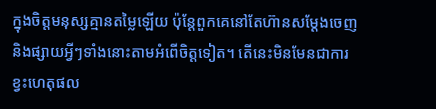ក្នុងចិត្តមនុស្សគ្មានតម្លៃឡើយ ប៉ុន្តែពួកគេនៅតែហ៊ានសម្ដែងចេញនិងផ្សាយអ្វីៗទាំងនោះតាមអំពើចិត្តទៀត។ តើនេះមិនមែនជាការខ្វះហេតុផល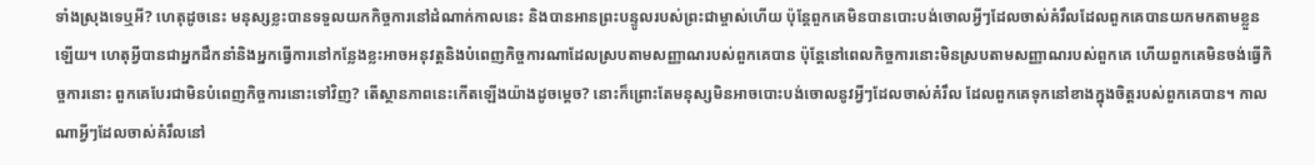ទាំងស្រុងទេឬអី? ហេតុដូចនេះ មនុស្សខ្លះបានទទួលយកកិច្ចការនៅដំណាក់កាលនេះ និងបានអានព្រះបន្ទូលរបស់ព្រះជាម្ចាស់ហើយ ប៉ុន្តែពួកគេមិនបានបោះបង់ចោលអ្វីៗដែលចាស់គំរឹលដែលពួកគេបានយកមកតាមខ្លួនឡើយ។ ហេតុអ្វីបានជាអ្នកដឹកនាំនិងអ្នកធ្វើការនៅកន្លែងខ្លះអាចអនុវត្តនិងបំពេញកិច្ចការណាដែលស្របតាមសញ្ញាណរបស់ពួកគេបាន ប៉ុន្តែនៅពេលកិច្ចការនោះមិនស្របតាមសញ្ញាណរបស់ពួកគេ ហើយពួកគេមិនចង់ធ្វើកិច្ចការនោះ ពួកគេបែរជាមិនបំពេញកិច្ចការនោះទៅវិញ? តើស្ថានភាពនេះកើតឡើងយ៉ាងដូចម្ដេច? នោះក៏ព្រោះតែមនុស្សមិនអាចបោះបង់ចោលនូវអ្វីៗដែលចាស់គំរឹល ដែលពួកគេទុកនៅខាងក្នុងចិត្តរបស់ពួកគេបាន។ កាលណាអ្វីៗដែលចាស់គំរឹលនៅ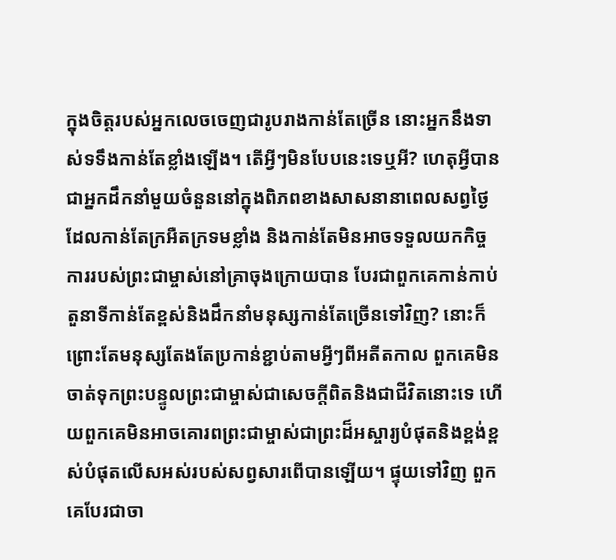ក្នុងចិត្តរបស់អ្នកលេចចេញជារូបរាងកាន់តែច្រើន នោះអ្នកនឹងទាស់ទទឹងកាន់តែខ្លាំងឡើង។ តើអ្វីៗមិនបែបនេះទេឬអី? ហេតុអ្វីបានជាអ្នកដឹកនាំមួយចំនួននៅក្នុងពិភពខាងសាសនានាពេលសព្វថ្ងៃ ដែលកាន់តែក្រអឺតក្រទមខ្លាំង និងកាន់តែមិនអាចទទួលយកកិច្ចការរបស់ព្រះជាម្ចាស់នៅគ្រាចុងក្រោយបាន បែរជាពួកគេកាន់កាប់តួនាទីកាន់តែខ្ពស់និងដឹកនាំមនុស្សកាន់តែច្រើនទៅវិញ? នោះក៏ព្រោះតែមនុស្សតែងតែប្រកាន់ខ្ជាប់តាមអ្វីៗពីអតីតកាល ពួកគេមិនចាត់ទុកព្រះបន្ទូលព្រះជាម្ចាស់ជាសេចក្តីពិតនិងជាជីវិតនោះទេ ហើយពួកគេមិនអាចគោរពព្រះជាម្ចាស់ជាព្រះដ៏អស្ចារ្យបំផុតនិងខ្ពង់ខ្ពស់បំផុតលើសអស់របស់សព្វសារពើបានឡើយ។ ផ្ទុយទៅវិញ ពួកគេបែរជាចា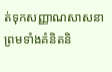ត់ទុកសញ្ញាណសាសនា ព្រមទាំងគំនិតនិ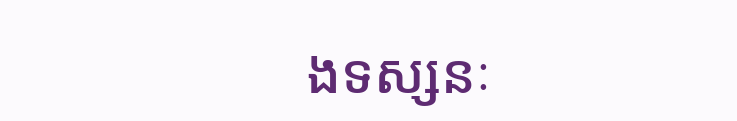ងទស្សនៈ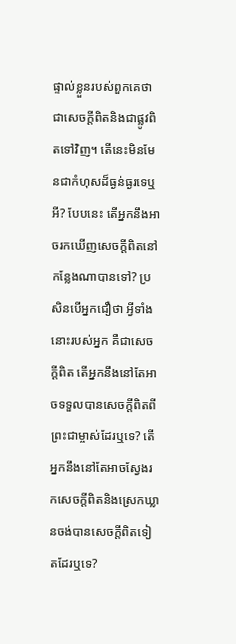ផ្ទាល់ខ្លួនរបស់ពួកគេថាជាសេចក្តីពិតនិងជាផ្លូវពិតទៅវិញ។ តើនេះមិនមែនជាកំហុសដ៏ធ្ងន់ធ្ងរទេឬអី? បែបនេះ តើអ្នកនឹងអាចរកឃើញសេចក្តីពិតនៅកន្លែងណាបានទៅ? ប្រសិនបើអ្នកជឿថា អ្វីទាំងនោះរបស់អ្នក គឺជាសេចក្តីពិត តើអ្នកនឹងនៅតែអាចទទួលបានសេចក្តីពិតពីព្រះជាម្ចាស់ដែរឬទេ? តើអ្នកនឹងនៅតែអាចស្វែងរកសេចក្តីពិតនិងស្រេកឃ្លានចង់បានសេចក្តីពិតទៀតដែរឬទេ?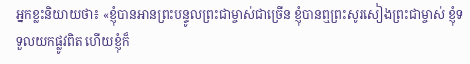អ្នកខ្លះនិយាយថា៖ «ខ្ញុំបានអានព្រះបន្ទូលព្រះជាម្ចាស់ជាច្រើន ខ្ញុំបានឮព្រះសូរសៀងព្រះជាម្ចាស់ ខ្ញុំទទួលយកផ្លូវពិត ហើយខ្ញុំក៏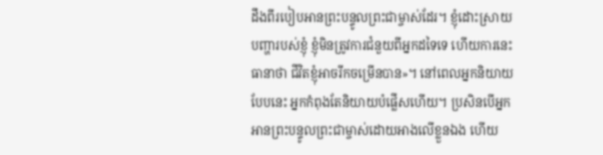ដឹងពីរបៀបអានព្រះបន្ទូលព្រះជាម្ចាស់ដែរ។ ខ្ញុំដោះស្រាយបញ្ហារបស់ខ្ញុំ ខ្ញុំមិនត្រូវការជំនួយពីអ្នកដទៃទេ ហើយការនេះធានាថា ជីវិតខ្ញុំអាចរីកចម្រើនបាន»។ នៅពេលអ្នកនិយាយបែបនេះ អ្នកកំពុងតែនិយាយបំផ្លើសហើយ។ ប្រសិនបើអ្នកអានព្រះបន្ទូលព្រះជាម្ចាស់ដោយអាងលើខ្លួនឯង ហើយ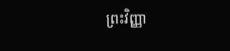ព្រះវិញ្ញា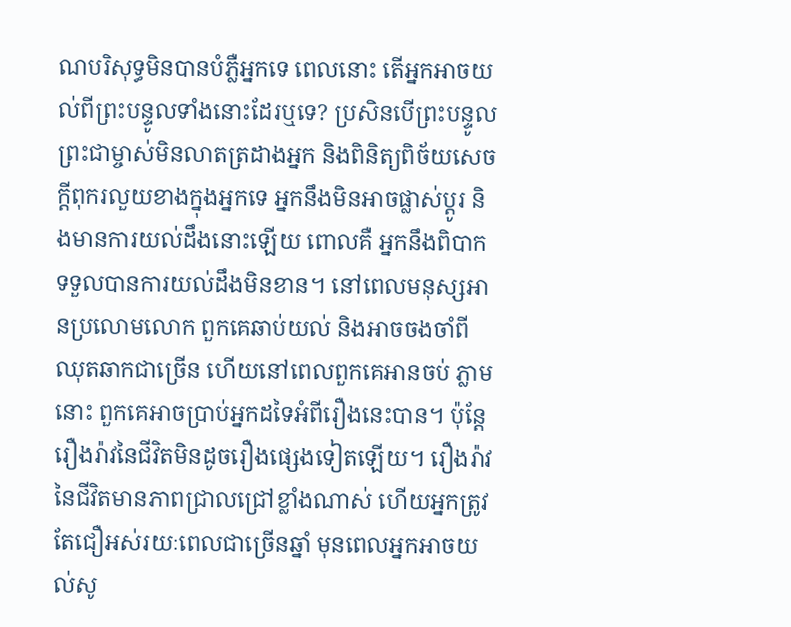ណបរិសុទ្ធមិនបានបំភ្លឺអ្នកទេ ពេលនោះ តើអ្នកអាចយល់ពីព្រះបន្ទូលទាំងនោះដែរឬទេ? ប្រសិនបើព្រះបន្ទូលព្រះជាម្ចាស់មិនលាតត្រដាងអ្នក និងពិនិត្យពិច័យសេចក្តីពុករលួយខាងក្នុងអ្នកទេ អ្នកនឹងមិនអាចផ្លាស់ប្ដូរ និងមានការយល់ដឹងនោះឡើយ ពោលគឺ អ្នកនឹងពិបាកទទួលបានការយល់ដឹងមិនខាន។ នៅពេលមនុស្សអានប្រលោមលោក ពួកគេឆាប់យល់ និងអាចចងចាំពីឈុតឆាកជាច្រើន ហើយនៅពេលពួកគេអានចប់ ភ្លាមនោះ ពួកគេអាចប្រាប់អ្នកដទៃអំពីរឿងនេះបាន។ ប៉ុន្តែ រឿងរ៉ាវនៃជីវិតមិនដូចរឿងផ្សេងទៀតឡើយ។ រឿងរ៉ាវនៃជីវិតមានភាពជ្រាលជ្រៅខ្លាំងណាស់ ហើយអ្នកត្រូវតែជឿអស់រយៈពេលជាច្រើនឆ្នាំ មុនពេលអ្នកអាចយល់សូ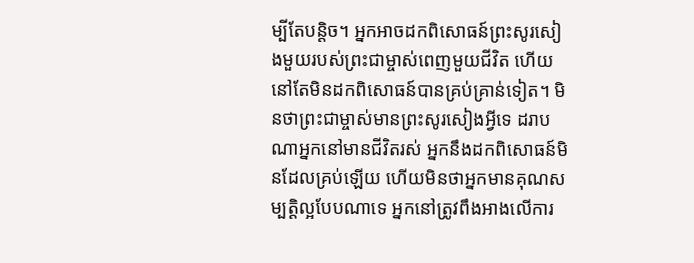ម្បីតែបន្តិច។ អ្នកអាចដកពិសោធន៍ព្រះសូរសៀងមួយរបស់ព្រះជាម្ចាស់ពេញមួយជីវិត ហើយនៅតែមិនដកពិសោធន៍បានគ្រប់គ្រាន់ទៀត។ មិនថាព្រះជាម្ចាស់មានព្រះសូរសៀងអ្វីទេ ដរាបណាអ្នកនៅមានជីវិតរស់ អ្នកនឹងដកពិសោធន៍មិនដែលគ្រប់ឡើយ ហើយមិនថាអ្នកមានគុណសម្បត្តិល្អបែបណាទេ អ្នកនៅត្រូវពឹងអាងលើការ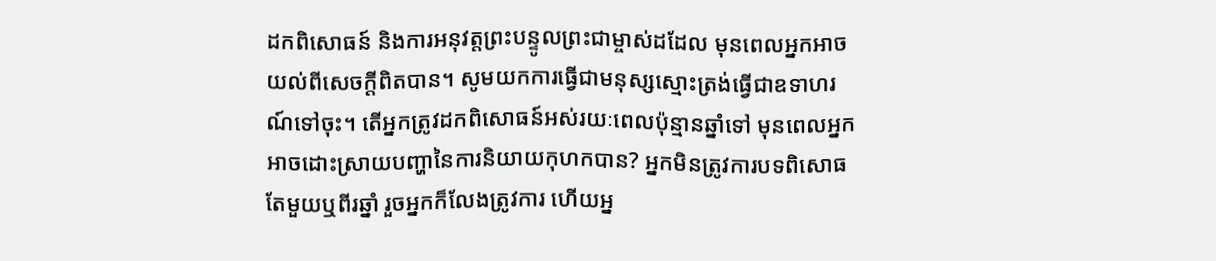ដកពិសោធន៍ និងការអនុវត្តព្រះបន្ទូលព្រះជាម្ចាស់ដដែល មុនពេលអ្នកអាចយល់ពីសេចក្តីពិតបាន។ សូមយកការធ្វើជាមនុស្សស្មោះត្រង់ធ្វើជាឧទាហរណ៍ទៅចុះ។ តើអ្នកត្រូវដកពិសោធន៍អស់រយៈពេលប៉ុន្មានឆ្នាំទៅ មុនពេលអ្នកអាចដោះស្រាយបញ្ហានៃការនិយាយកុហកបាន? អ្នកមិនត្រូវការបទពិសោធតែមួយឬពីរឆ្នាំ រួចអ្នកក៏លែងត្រូវការ ហើយអ្ន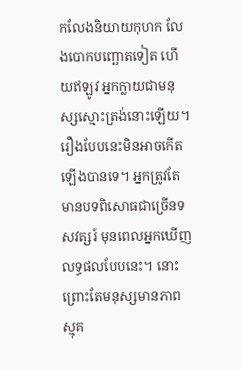កលែងនិយាយកុហក លែងបោកបញ្ឆោតទៀត ហើយឥឡូវ អ្នកក្លាយជាមនុស្សស្មោះត្រង់នោះឡើយ។ រឿងបែបនេះមិនអាចកើតឡើងបានទេ។ អ្នកត្រូវតែមានបទពិសោធជាច្រើនទសវត្សរ៍ មុនពេលអ្នកឃើញលទ្ធផលបែបនេះ។ នោះព្រោះតែមនុស្សមានភាពស្មុគ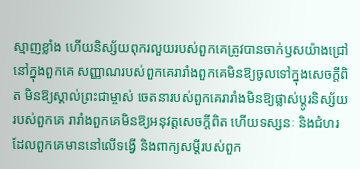ស្មាញខ្លាំង ហើយនិស្ស័យពុករលួយរបស់ពួកគេត្រូវបានចាក់ឫសយ៉ាងជ្រៅនៅក្នុងពួកគេ សញ្ញាណរបស់ពួកគេរារាំងពួកគេមិនឱ្យចូលទៅក្នុងសេចក្តីពិត មិនឱ្យស្គាល់ព្រះជាម្ចាស់ ចេតនារបស់ពួកគេរារាំងមិនឱ្យផ្លាស់ប្ដូរនិស្ស័យរបស់ពួកគេ រារាំងពួកគេមិនឱ្យអនុវត្តសេចក្តីពិត ហើយទស្សនៈ និងជំហរដែលពួកគេមាននៅលើទង្វើ និងពាក្យសម្ដីរបស់ពួក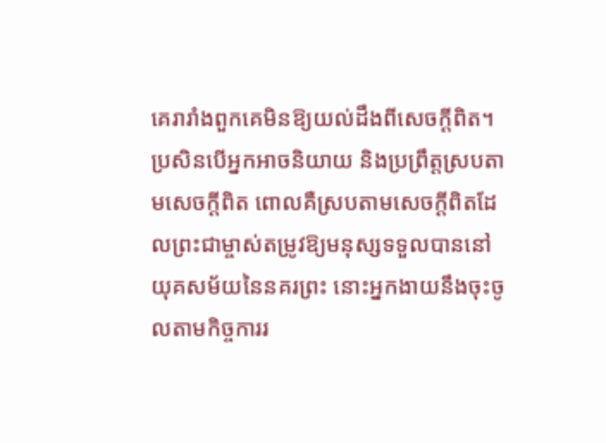គេរារាំងពួកគេមិនឱ្យយល់ដឹងពីសេចក្តីពិត។ ប្រសិនបើអ្នកអាចនិយាយ និងប្រព្រឹត្តស្របតាមសេចក្តីពិត ពោលគឺស្របតាមសេចក្តីពិតដែលព្រះជាម្ចាស់តម្រូវឱ្យមនុស្សទទួលបាននៅយុគសម័យនៃនគរព្រះ នោះអ្នកងាយនឹងចុះចូលតាមកិច្ចការរ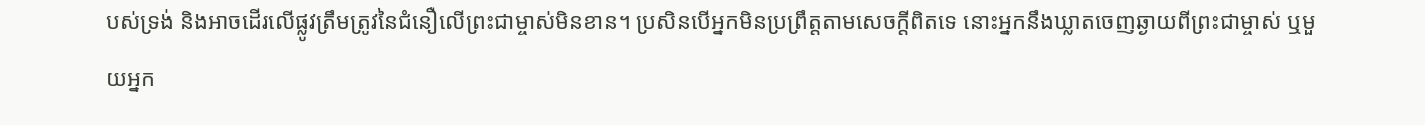បស់ទ្រង់ និងអាចដើរលើផ្លូវត្រឹមត្រូវនៃជំនឿលើព្រះជាម្ចាស់មិនខាន។ ប្រសិនបើអ្នកមិនប្រព្រឹត្តតាមសេចក្តីពិតទេ នោះអ្នកនឹងឃ្លាតចេញឆ្ងាយពីព្រះជាម្ចាស់ ឬមួយអ្នក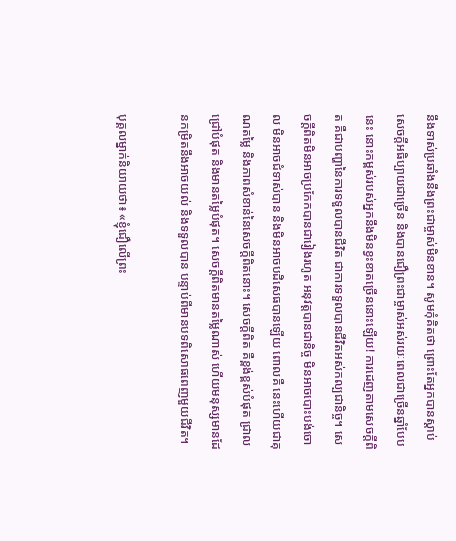នឹងទាស់ប្រឆាំងនឹងព្រះជាម្ចាស់មិនខាន។ សូមកុំគិតថា ព្រោះតែអ្នកបានស្ដាប់សេចក្តីអធិប្បាយជាច្រើន និងបានជឿព្រះជាម្ចាស់អស់រយៈពេលជាច្រើនឆ្នាំបែបនេះ នោះកម្ពស់របស់អ្នកនឹងមិនខ្វះខាតច្រើននោះឡើយ! ការដេញតាមសេចក្តីពិត គឺជាបញ្ហានៃការទទួលបានជីវិត ជាការទទួលបានជីវិតអស់កល្បជានិច្ច។ សេចក្តីពិតមិនអាចប្រកែកបានជារៀងរហូត អនុវត្តបានជានិច្ច មិនអាចបោះបង់ចោល មិនអាចជំទាស់បាន និងមិនអាចបដិសេធបានឡើយ ពោលគឺ នេះហើយជាគុណតម្លៃ និងភាពសំខាន់នៃសេចក្តីពិតនោះ។ សេចក្តីពិត គឺខ្ពង់ខ្ពស់បំផុត ជ្រាលជ្រៅបំផុត និងមានតម្លៃបំផុត។ សេចក្ដីពិតមានតម្លៃណាស់ ហើយមនុស្សមានដែនកម្រិតនឹងអាចយល់ និងទទួលបាន បន្ទាប់ពីមានបទពិសោធពេញមួយជីវិត។

បុគ្គលម្នាក់និយាយថា៖ «ខ្ញុំជឿលើព្រះ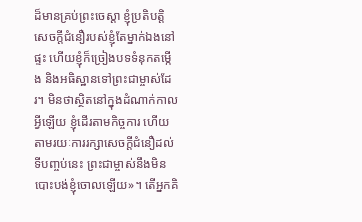ដ៏មានគ្រប់ព្រះចេស្ដា ខ្ញុំប្រតិបត្តិសេចក្តីជំនឿរបស់ខ្ញុំតែម្នាក់ឯងនៅផ្ទះ ហើយខ្ញុំក៏ច្រៀងបទទំនុកតម្កើង និងអធិស្ឋានទៅព្រះជាម្ចាស់ដែរ។ មិនថាស្ថិតនៅក្នុងដំណាក់កាលអ្វីឡើយ ខ្ញុំដើរតាមកិច្ចការ ហើយតាមរយៈការរក្សាសេចក្តីជំនឿដល់ទីបញ្ចប់នេះ ព្រះជាម្ចាស់នឹងមិនបោះបង់ខ្ញុំចោលឡើយ»។ តើអ្នកគិ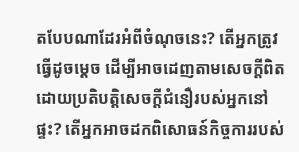តបែបណាដែរអំពីចំណុចនេះ? តើអ្នកត្រូវធ្វើដូចម្ដេច ដើម្បីអាចដេញតាមសេចក្តីពិត ដោយប្រតិបត្តិសេចក្តីជំនឿរបស់អ្នកនៅផ្ទះ? តើអ្នកអាចដកពិសោធន៍កិច្ចការរបស់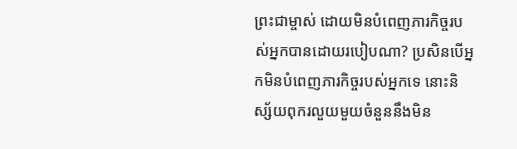ព្រះជាម្ចាស់ ដោយមិនបំពេញភារកិច្ចរបស់អ្នកបានដោយរបៀបណា? ប្រសិនបើអ្នកមិនបំពេញភារកិច្ចរបស់អ្នកទេ នោះនិស្ស័យពុករលួយមួយចំនួននឹងមិន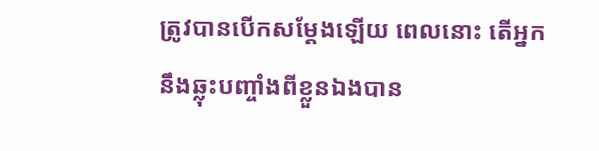ត្រូវបានបើកសម្ដែងឡើយ ពេលនោះ តើអ្នកនឹងឆ្លុះបញ្ចាំងពីខ្លួនឯងបាន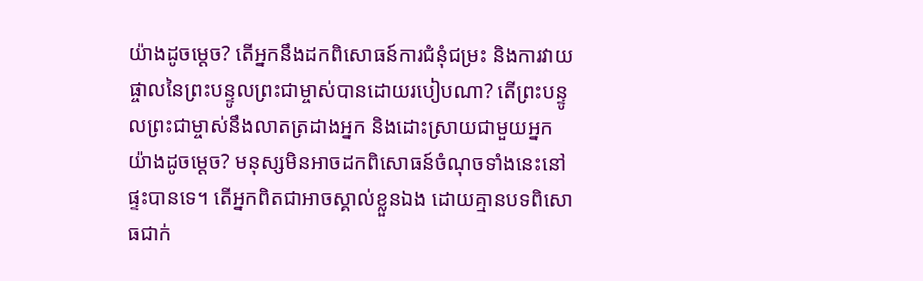យ៉ាងដូចម្ដេច? តើអ្នកនឹងដកពិសោធន៍ការជំនុំជម្រះ និងការវាយផ្ចាលនៃព្រះបន្ទូលព្រះជាម្ចាស់បានដោយរបៀបណា? តើព្រះបន្ទូលព្រះជាម្ចាស់នឹងលាតត្រដាងអ្នក និងដោះស្រាយជាមួយអ្នកយ៉ាងដូចម្ដេច? មនុស្សមិនអាចដកពិសោធន៍ចំណុចទាំងនេះនៅផ្ទះបានទេ។ តើអ្នកពិតជាអាចស្គាល់ខ្លួនឯង ដោយគ្មានបទពិសោធជាក់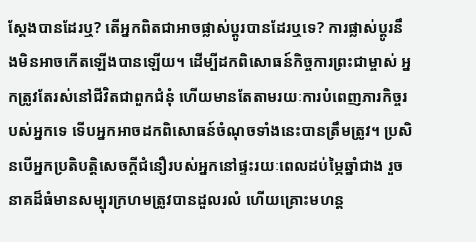ស្ដែងបានដែរឬ? តើអ្នកពិតជាអាចផ្លាស់ប្ដូរបានដែរឬទេ? ការផ្លាស់ប្ដូរនឹងមិនអាចកើតឡើងបានឡើយ។ ដើម្បីដកពិសោធន៍កិច្ចការព្រះជាម្ចាស់ អ្នកត្រូវតែរស់នៅជីវិតជាពួកជំនុំ ហើយមានតែតាមរយៈការបំពេញភារកិច្ចរបស់អ្នកទេ ទើបអ្នកអាចដកពិសោធន៍ចំណុចទាំងនេះបានត្រឹមត្រូវ។ ប្រសិនបើអ្នកប្រតិបត្តិសេចក្តីជំនឿរបស់អ្នកនៅផ្ទះរយៈពេលដប់ម្ភៃឆ្នាំជាង រួចនាគដ៏ធំមានសម្បុរក្រហមត្រូវបានដួលរលំ ហើយគ្រោះមហន្ត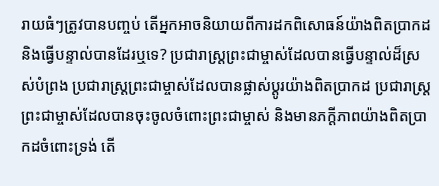រាយធំៗត្រូវបានបញ្ចប់ តើអ្នកអាចនិយាយពីការដកពិសោធន៍យ៉ាងពិតប្រាកដ និងធ្វើបន្ទាល់បានដែរឬទេ? ប្រជារាស្ត្រព្រះជាម្ចាស់ដែលបានធ្វើបន្ទាល់ដ៏ស្រស់បំព្រង ប្រជារាស្ត្រព្រះជាម្ចាស់ដែលបានផ្លាស់ប្ដូរយ៉ាងពិតប្រាកដ ប្រជារាស្ត្រព្រះជាម្ចាស់ដែលបានចុះចូលចំពោះព្រះជាម្ចាស់ និងមានភក្ដីភាពយ៉ាងពិតប្រាកដចំពោះទ្រង់ តើ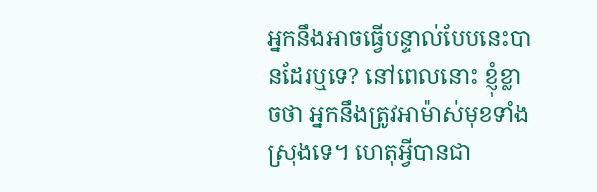អ្នកនឹងអាចធ្វើបន្ទាល់បែបនេះបានដែរឬទេ? នៅពេលនោះ ខ្ញុំខ្លាចថា អ្នកនឹងត្រូវអាម៉ាស់មុខទាំងស្រុងទេ។ ហេតុអ្វីបានជា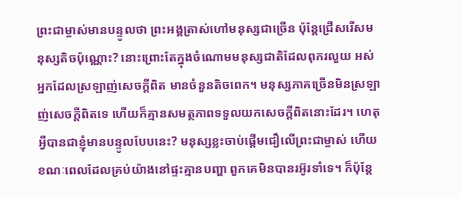ព្រះជាម្ចាស់មានបន្ទូលថា ព្រះអង្គត្រាស់ហៅមនុស្សជាច្រើន ប៉ុន្តែជ្រើសរើសមនុស្សតិចប៉ុណ្ណោះ? នោះព្រោះតែក្នុងចំណោមមនុស្សជាតិដែលពុករលួយ អស់អ្នកដែលស្រឡាញ់សេចក្តីពិត មានចំនួនតិចពេក។ មនុស្សភាគច្រើនមិនស្រឡាញ់សេចក្តីពិតទេ ហើយក៏គ្មានសមត្ថភាពទទួលយកសេចក្តីពិតនោះដែរ។ ហេតុអ្វីបានជាខ្ញុំមានបន្ទូលបែបនេះ? មនុស្សខ្លះចាប់ផ្ដើមជឿលើព្រះជាម្ចាស់ ហើយខណៈពេលដែលគ្រប់យ៉ាងនៅផ្ទះគ្មានបញ្ហា ពួកគេមិនបានរអ៊ូរទាំទេ។ ក៏ប៉ុន្តែ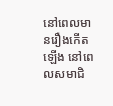នៅពេលមានរឿងកើតឡើង នៅពេលសមាជិ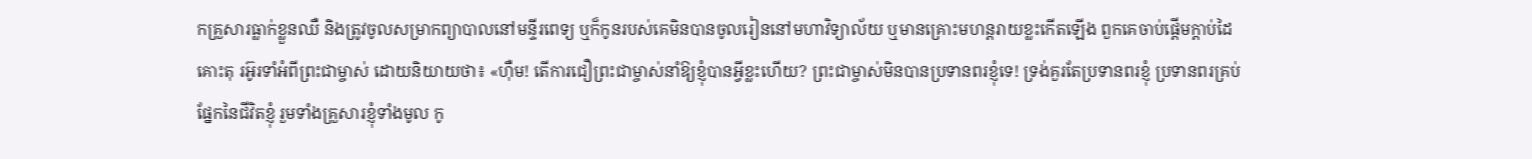កគ្រួសារធ្លាក់ខ្លួនឈឺ និងត្រូវចូលសម្រាកព្យាបាលនៅមន្ទីរពេទ្យ ឬក៏កូនរបស់គេមិនបានចូលរៀននៅមហាវិទ្យាល័យ ឬមានគ្រោះមហន្តរាយខ្លះកើតឡើង ពួកគេចាប់ផ្ដើមក្ដាប់ដៃគោះតុ រអ៊ូរទាំអំពីព្រះជាម្ចាស់ ដោយនិយាយថា៖ «ហ៊ឺម! តើការជឿព្រះជាម្ចាស់នាំឱ្យខ្ញុំបានអ្វីខ្លះហើយ? ព្រះជាម្ចាស់មិនបានប្រទានពរខ្ញុំទេ! ទ្រង់គួរតែប្រទានពរខ្ញុំ ប្រទានពរគ្រប់ផ្នែកនៃជីវិតខ្ញុំ រួមទាំងគ្រួសារខ្ញុំទាំងមូល កូ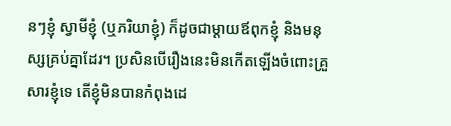នៗខ្ញុំ ស្វាមីខ្ញុំ (ឬភរិយាខ្ញុំ) ក៏ដូចជាម្ដាយឪពុកខ្ញុំ និងមនុស្សគ្រប់គ្នាដែរ។ ប្រសិនបើរឿងនេះមិនកើតឡើងចំពោះគ្រួសារខ្ញុំទេ តើខ្ញុំមិនបានកំពុងដេ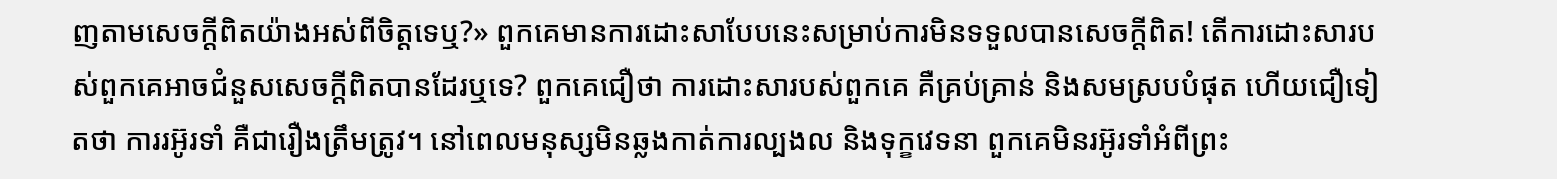ញតាមសេចក្តីពិតយ៉ាងអស់ពីចិត្តទេឬ?» ពួកគេមានការដោះសាបែបនេះសម្រាប់ការមិនទទួលបានសេចក្តីពិត! តើការដោះសារបស់ពួកគេអាចជំនួសសេចក្តីពិតបានដែរឬទេ? ពួកគេជឿថា ការដោះសារបស់ពួកគេ គឺគ្រប់គ្រាន់ និងសមស្របបំផុត ហើយជឿទៀតថា ការរអ៊ូរទាំ គឺជារឿងត្រឹមត្រូវ។ នៅពេលមនុស្សមិនឆ្លងកាត់ការល្បងល និងទុក្ខវេទនា ពួកគេមិនរអ៊ូរទាំអំពីព្រះ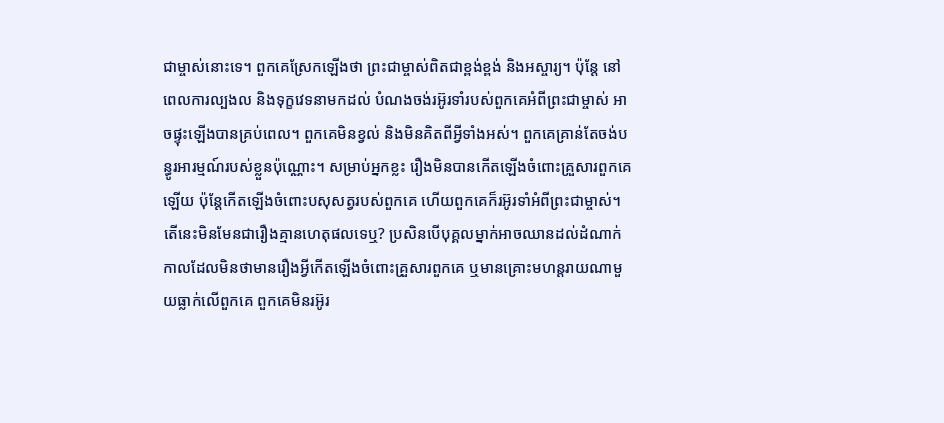ជាម្ចាស់នោះទេ។ ពួកគេស្រែកឡើងថា ព្រះជាម្ចាស់ពិតជាខ្ពង់ខ្ពង់ និងអស្ចារ្យ។ ប៉ុន្តែ នៅពេលការល្បងល និងទុក្ខវេទនាមកដល់ បំណងចង់រអ៊ូរទាំរបស់ពួកគេអំពីព្រះជាម្ចាស់ អាចផ្ទុះឡើងបានគ្រប់ពេល។ ពួកគេមិនខ្វល់ និងមិនគិតពីអ្វីទាំងអស់។ ពួកគេគ្រាន់តែចង់បន្ធូរអារម្មណ៍របស់ខ្លួនប៉ុណ្ណោះ។ សម្រាប់អ្នកខ្លះ រឿងមិនបានកើតឡើងចំពោះគ្រួសារពួកគេឡើយ ប៉ុន្តែកើតឡើងចំពោះបសុសត្វរបស់ពួកគេ ហើយពួកគេក៏រអ៊ូរទាំអំពីព្រះជាម្ចាស់។ តើនេះមិនមែនជារឿងគ្មានហេតុផលទេឬ? ប្រសិនបើបុគ្គលម្នាក់អាចឈានដល់ដំណាក់កាលដែលមិនថាមានរឿងអ្វីកើតឡើងចំពោះគ្រួសារពួកគេ ឬមានគ្រោះមហន្តរាយណាមួយធ្លាក់លើពួកគេ ពួកគេមិនរអ៊ូរ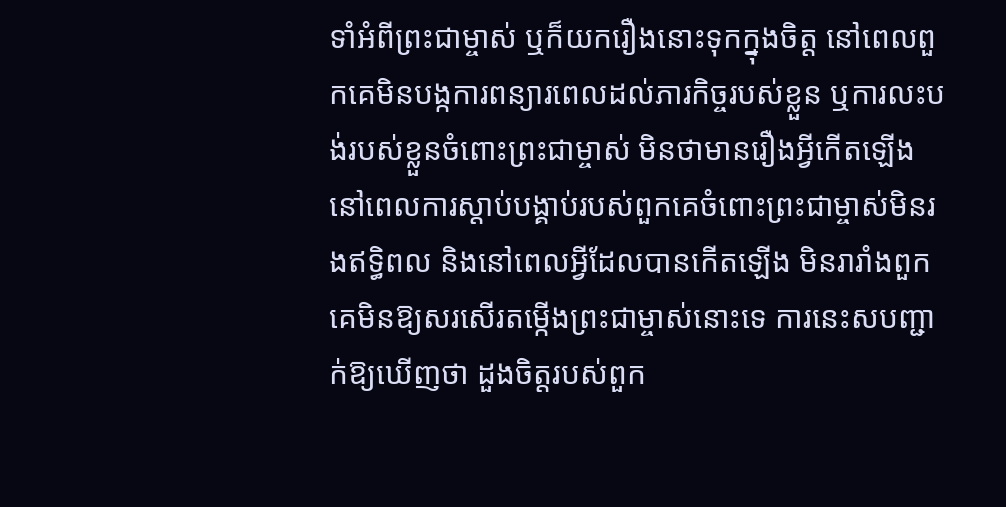ទាំអំពីព្រះជាម្ចាស់ ឬក៏យករឿងនោះទុកក្នុងចិត្ត នៅពេលពួកគេមិនបង្កការពន្យារពេលដល់ភារកិច្ចរបស់ខ្លួន ឬការលះបង់របស់ខ្លួនចំពោះព្រះជាម្ចាស់ មិនថាមានរឿងអ្វីកើតឡើង នៅពេលការស្ដាប់បង្គាប់របស់ពួកគេចំពោះព្រះជាម្ចាស់មិនរងឥទ្ធិពល និងនៅពេលអ្វីដែលបានកើតឡើង មិនរារាំងពួកគេមិនឱ្យសរសើរតម្កើងព្រះជាម្ចាស់នោះទេ ការនេះសបញ្ជាក់ឱ្យឃើញថា ដួងចិត្តរបស់ពួក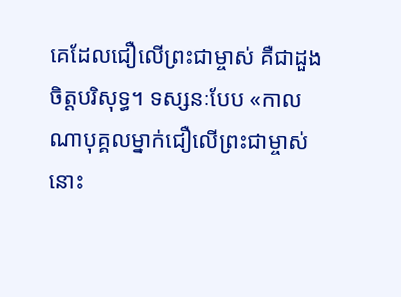គេដែលជឿលើព្រះជាម្ចាស់ គឺជាដួងចិត្តបរិសុទ្ធ។ ទស្សនៈបែប «កាលណាបុគ្គលម្នាក់ជឿលើព្រះជាម្ចាស់ នោះ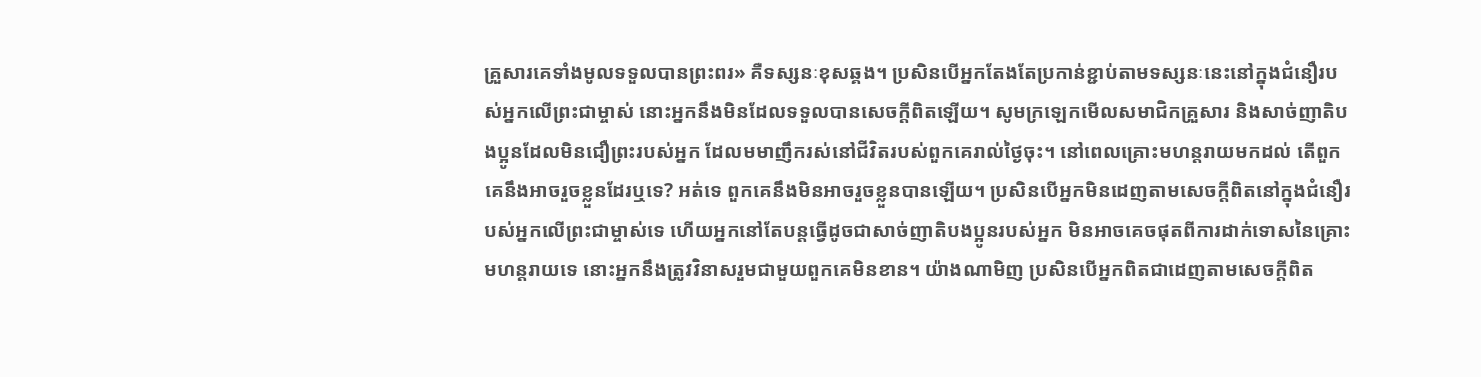គ្រួសារគេទាំងមូលទទួលបានព្រះពរ» គឺទស្សនៈខុសឆ្គង។ ប្រសិនបើអ្នកតែងតែប្រកាន់ខ្ជាប់តាមទស្សនៈនេះនៅក្នុងជំនឿរបស់អ្នកលើព្រះជាម្ចាស់ នោះអ្នកនឹងមិនដែលទទួលបានសេចក្តីពិតឡើយ។ សូមក្រឡេកមើលសមាជិកគ្រួសារ និងសាច់ញាតិបងប្អូនដែលមិនជឿព្រះរបស់អ្នក ដែលមមាញឹករស់នៅជីវិតរបស់ពួកគេរាល់ថ្ងៃចុះ។ នៅពេលគ្រោះមហន្តរាយមកដល់ តើពួកគេនឹងអាចរួចខ្លួនដែរឬទេ? អត់ទេ ពួកគេនឹងមិនអាចរួចខ្លួនបានឡើយ។ ប្រសិនបើអ្នកមិនដេញតាមសេចក្តីពិតនៅក្នុងជំនឿរបស់អ្នកលើព្រះជាម្ចាស់ទេ ហើយអ្នកនៅតែបន្តធ្វើដូចជាសាច់ញាតិបងប្អូនរបស់អ្នក មិនអាចគេចផុតពីការដាក់ទោសនៃគ្រោះមហន្តរាយទេ នោះអ្នកនឹងត្រូវវិនាសរួមជាមួយពួកគេមិនខាន។ យ៉ាងណាមិញ ប្រសិនបើអ្នកពិតជាដេញតាមសេចក្តីពិត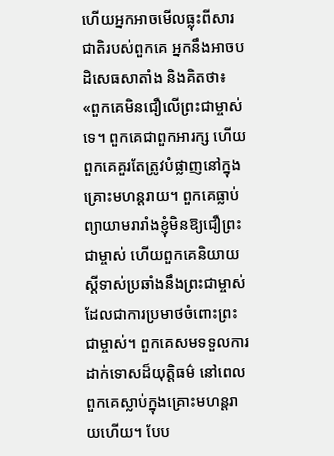ហើយអ្នកអាចមើលធ្លុះពីសារជាតិរបស់ពួកគេ អ្នកនឹងអាចបដិសេធសាតាំង និងគិតថា៖ «ពួកគេមិនជឿលើព្រះជាម្ចាស់ទេ។ ពួកគេជាពួកអារក្ស ហើយពួកគេគួរតែត្រូវបំផ្លាញនៅក្នុងគ្រោះមហន្តរាយ។ ពួកគេធ្លាប់ព្យាយាមរារាំងខ្ញុំមិនឱ្យជឿព្រះជាម្ចាស់ ហើយពួកគេនិយាយស្ដីទាស់ប្រឆាំងនឹងព្រះជាម្ចាស់ ដែលជាការប្រមាថចំពោះព្រះជាម្ចាស់។ ពួកគេសមទទួលការដាក់ទោសដ៏យុត្តិធម៌ នៅពេលពួកគេស្លាប់ក្នុងគ្រោះមហន្តរាយហើយ។ បែប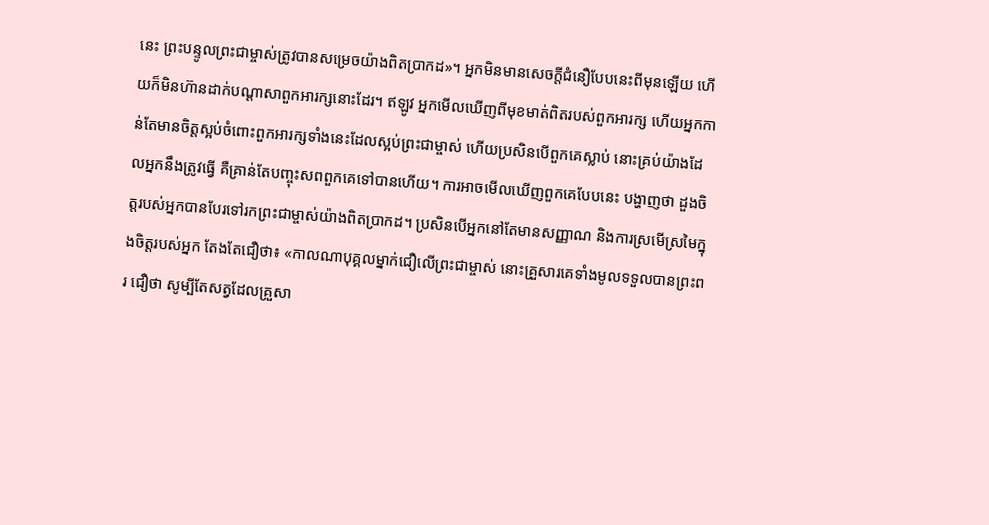នេះ ព្រះបន្ទូលព្រះជាម្ចាស់ត្រូវបានសម្រេចយ៉ាងពិតប្រាកដ»។ អ្នកមិនមានសេចក្តីជំនឿបែបនេះពីមុនឡើយ ហើយក៏មិនហ៊ានដាក់បណ្ដាសាពួកអារក្សនោះដែរ។ ឥឡូវ អ្នកមើលឃើញពីមុខមាត់ពិតរបស់ពួកអារក្ស ហើយអ្នកកាន់តែមានចិត្តស្អប់ចំពោះពួកអារក្សទាំងនេះដែលស្អប់ព្រះជាម្ចាស់ ហើយប្រសិនបើពួកគេស្លាប់ នោះគ្រប់យ៉ាងដែលអ្នកនឹងត្រូវធ្វើ គឺគ្រាន់តែបញ្ចុះសពពួកគេទៅបានហើយ។ ការអាចមើលឃើញពួកគេបែបនេះ បង្ហាញថា ដួងចិត្តរបស់អ្នកបានបែរទៅរកព្រះជាម្ចាស់យ៉ាងពិតប្រាកដ។ ប្រសិនបើអ្នកនៅតែមានសញ្ញាណ និងការស្រមើស្រមៃក្នុងចិត្តរបស់អ្នក តែងតែជឿថា៖ «កាលណាបុគ្គលម្នាក់ជឿលើព្រះជាម្ចាស់ នោះគ្រួសារគេទាំងមូលទទួលបានព្រះពរ ជឿថា សូម្បីតែសត្វដែលគ្រួសា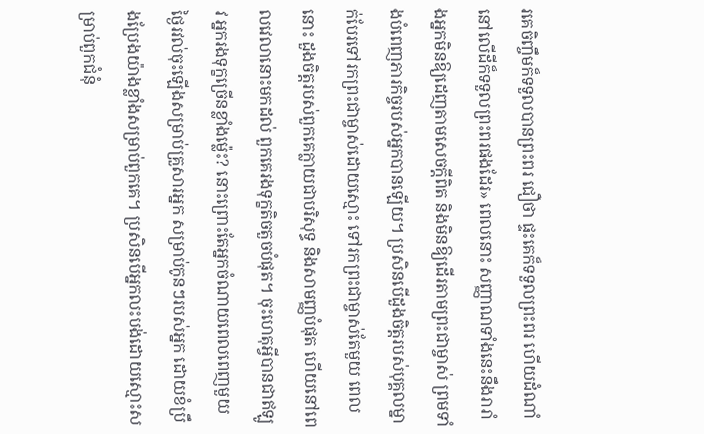រគេចិញ្ចឹមក៏ទទួលបានព្រះពរ ជឿថា ផ្ទះគេក៏ទទួលព្រះពរ ហើយដំណាំនៅលើដីក៏ទទួលព្រះពរផងដែរ» ពេលនោះ សញ្ញាណទាំងនេះនឹងរារាំងអ្នកមិនឱ្យដេញតាមសេចក្តីពិត និងមិនឱ្យដើរតាមព្រះជាម្ចាស់ ព្រមទាំងបំពេញភារកិច្ចរបស់អ្នកបានឡើយ។ ប្រសិនបើដួងចិត្តរបស់បុគ្គលម្នាក់បែរទៅរកព្រះជាម្ចាស់ដោយស្មោះ ទៅរកព្រះជាម្ចាស់តែមួយ ពេលនោះ ដួងចិត្តរបស់ពួកគេក្លាយជាបរិសុទ្ធ និងសាមញ្ញបំផុត ហើយនៅពេលវេលានោះមកដល់ ពួកគេរងទុក្ខតិចតួចបំផុត។ ចុះហេតុអ្វីបានជាឥឡូវ អ្នករងទុក្ខច្រើនខ្លាំងម្ល៉េះ? នោះព្រោះតែអ្នកចំណាយពេលពេញមួយថ្ងៃរវល់ចុះឡើងសម្រាប់គ្រួសារអ្នក សម្រាប់កូនៗរបស់អ្នក ដោយខំប្រឹងប្រែងយ៉ាងខ្លាំងសម្រាប់ពួកគេ។ ប្រសិនបើអ្នកលះបង់ដោយស្មោះសម្រាប់ពួកជំនុំ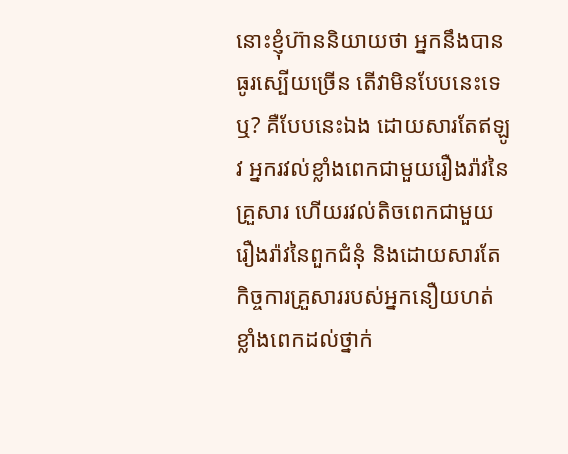នោះខ្ញុំហ៊ាននិយាយថា អ្នកនឹងបានធូរស្បើយច្រើន តើវាមិនបែបនេះទេឬ? គឺបែបនេះឯង ដោយសារតែឥឡូវ អ្នករវល់ខ្លាំងពេកជាមួយរឿងរ៉ាវនៃគ្រួសារ ហើយរវល់តិចពេកជាមួយរឿងរ៉ាវនៃពួកជំនុំ និងដោយសារតែកិច្ចការគ្រួសាររបស់អ្នកនឿយហត់ខ្លាំងពេកដល់ថ្នាក់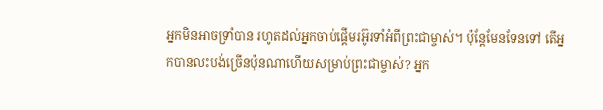អ្នកមិនអាចទ្រាំបាន រហូតដល់អ្នកចាប់ផ្ដើមរអ៊ូរទាំអំពីព្រះជាម្ចាស់។ ប៉ុន្តែមែនទែនទៅ តើអ្នកបានលះបង់ច្រើនប៉ុនណាហើយសម្រាប់ព្រះជាម្ចាស់? អ្នក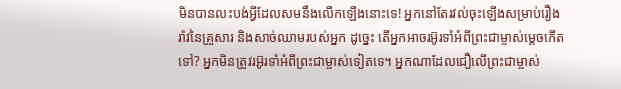មិនបានលះបង់អ្វីដែលសមនឹងលើកឡើងនោះទេ! អ្នកនៅតែរវល់ចុះឡើងសម្រាប់រឿងរ៉ាវនៃគ្រួសារ និងសាច់ឈាមរបស់អ្នក ដូច្នេះ តើអ្នកអាចរអ៊ូរទាំអំពីព្រះជាម្ចាស់ម្ដេចកើតទៅ? អ្នកមិនត្រូវរអ៊ូរទាំអំពីព្រះជាម្ចាស់ទៀតទេ។ អ្នកណាដែលជឿលើព្រះជាម្ចាស់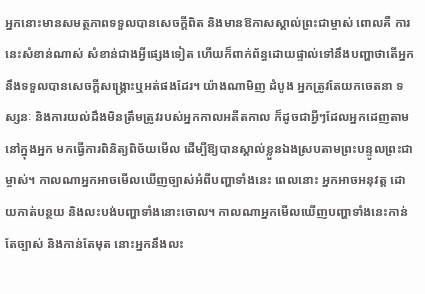អ្នកនោះមានសមត្ថភាពទទួលបានសេចក្តីពិត និងមានឱកាសស្គាល់ព្រះជាម្ចាស់ ពោលគឺ ការនេះសំខាន់ណាស់ សំខាន់ជាងអ្វីផ្សេងទៀត ហើយក៏ពាក់ព័ន្ធដោយផ្ទាល់ទៅនឹងបញ្ហាថាតើអ្នកនឹងទទួលបានសេចក្តីសង្រ្គោះឬអត់ផងដែរ។ យ៉ាងណាមិញ ដំបូង អ្នកត្រូវតែយកចេតនា ទស្សនៈ និងការយល់ដឹងមិនត្រឹមត្រូវរបស់អ្នកកាលអតីតកាល ក៏ដូចជាអ្វីៗដែលអ្នកដេញតាមនៅក្នុងអ្នក មកធ្វើការពិនិត្យពិច័យមើល ដើម្បីឱ្យបានស្គាល់ខ្លួនឯងស្របតាមព្រះបន្ទូលព្រះជាម្ចាស់។ កាលណាអ្នកអាចមើលឃើញច្បាស់អំពីបញ្ហាទាំងនេះ ពេលនោះ អ្នកអាចអនុវត្ត ដោយកាត់បន្ថយ និងលះបង់បញ្ហាទាំងនោះចោល។ កាលណាអ្នកមើលឃើញបញ្ហាទាំងនេះកាន់តែច្បាស់ និងកាន់តែមុត នោះអ្នកនឹងលះ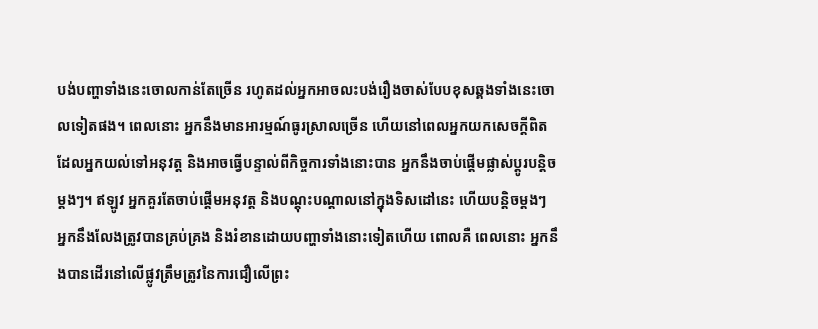បង់បញ្ហាទាំងនេះចោលកាន់តែច្រើន រហូតដល់អ្នកអាចលះបង់រឿងចាស់បែបខុសឆ្គងទាំងនេះចោលទៀតផង។ ពេលនោះ អ្នកនឹងមានអារម្មណ៍ធូរស្រាលច្រើន ហើយនៅពេលអ្នកយកសេចក្តីពិតដែលអ្នកយល់ទៅអនុវត្ត និងអាចធ្វើបន្ទាល់ពីកិច្ចការទាំងនោះបាន អ្នកនឹងចាប់ផ្ដើមផ្លាស់ប្ដូរបន្តិចម្ដងៗ។ ឥឡូវ អ្នកគួរតែចាប់ផ្ដើមអនុវត្ត និងបណ្ដុះបណ្ដាលនៅក្នុងទិសដៅនេះ ហើយបន្តិចម្ដងៗ អ្នកនឹងលែងត្រូវបានគ្រប់គ្រង និងរំខានដោយបញ្ហាទាំងនោះទៀតហើយ ពោលគឺ ពេលនោះ អ្នកនឹងបានដើរនៅលើផ្លូវត្រឹមត្រូវនៃការជឿលើព្រះ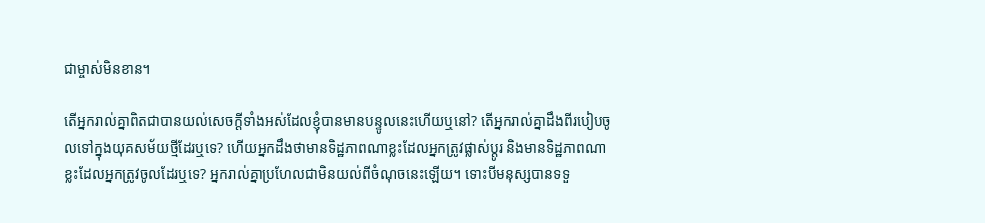ជាម្ចាស់មិនខាន។

តើអ្នករាល់គ្នាពិតជាបានយល់សេចក្តីទាំងអស់ដែលខ្ញុំបានមានបន្ទូលនេះហើយឬនៅ? តើអ្នករាល់គ្នាដឹងពីរបៀបចូលទៅក្នុងយុគសម័យថ្មីដែរឬទេ? ហើយអ្នកដឹងថាមានទិដ្ឋភាពណាខ្លះដែលអ្នកត្រូវផ្លាស់ប្ដូរ និងមានទិដ្ឋភាពណាខ្លះដែលអ្នកត្រូវចូលដែរឬទេ? អ្នករាល់គ្នាប្រហែលជាមិនយល់ពីចំណុចនេះឡើយ។ ទោះបីមនុស្សបានទទួ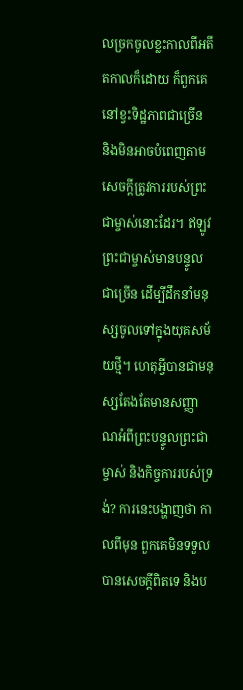លច្រកចូលខ្លះកាលពីអតីតកាលក៏ដោយ ក៏ពួកគេនៅខ្វះទិដ្ឋភាពជាច្រើន និងមិនអាចបំពេញតាមសេចក្តីត្រូវការរបស់ព្រះជាម្ចាស់នោះដែរ។ ឥឡូវ ព្រះជាម្ចាស់មានបន្ទូលជាច្រើន ដើម្បីដឹកនាំមនុស្សចូលទៅក្នុងយុគសម័យថ្មី។ ហេតុអ្វីបានជាមនុស្សតែងតែមានសញ្ញាណអំពីព្រះបន្ទូលព្រះជាម្ចាស់ និងកិច្ចការរបស់ទ្រង់? ការនេះបង្ហាញថា កាលពីមុន ពួកគេមិនទទួលបានសេចក្តីពិតទេ និងប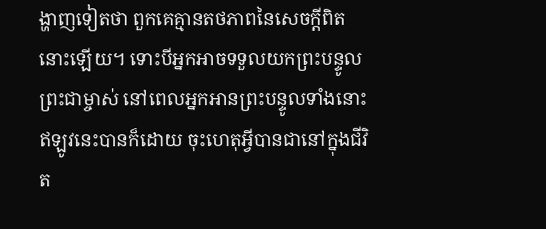ង្ហាញទៀតថា ពួកគេគ្មានតថភាពនៃសេចក្តីពិតនោះឡើយ។ ទោះបីអ្នកអាចទទួលយកព្រះបន្ទូលព្រះជាម្ចាស់ នៅពេលអ្នកអានព្រះបន្ទូលទាំងនោះឥឡូវនេះបានក៏ដោយ ចុះហេតុអ្វីបានជានៅក្នុងជីវិត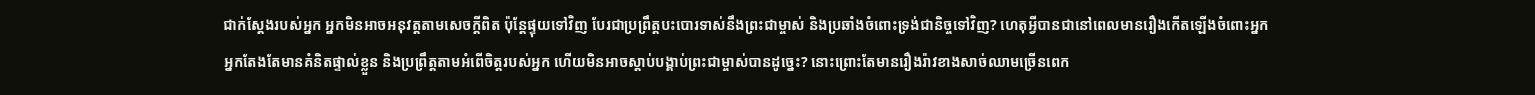ជាក់ស្ដែងរបស់អ្នក អ្នកមិនអាចអនុវត្តតាមសេចក្តីពិត ប៉ុន្តែផ្ទុយទៅវិញ បែរជាប្រព្រឹត្តបះបោរទាស់នឹងព្រះជាម្ចាស់ និងប្រឆាំងចំពោះទ្រង់ជានិច្ចទៅវិញ? ហេតុអ្វីបានជានៅពេលមានរឿងកើតឡើងចំពោះអ្នក អ្នកតែងតែមានគំនិតផ្ទាល់ខ្លួន និងប្រព្រឹត្តតាមអំពើចិត្តរបស់អ្នក ហើយមិនអាចស្ដាប់បង្គាប់ព្រះជាម្ចាស់បានដូច្នេះ? នោះព្រោះតែមានរឿងរ៉ាវខាងសាច់ឈាមច្រើនពេក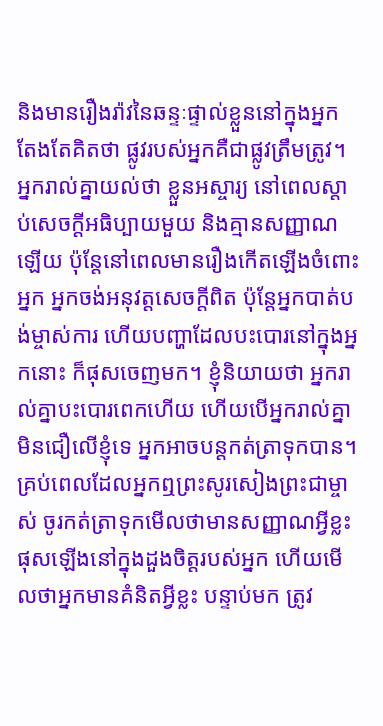និងមានរឿងរ៉ាវនៃឆន្ទៈផ្ទាល់ខ្លួននៅក្នុងអ្នក តែងតែគិតថា ផ្លូវរបស់អ្នកគឺជាផ្លូវត្រឹមត្រូវ។ អ្នករាល់គ្នាយល់ថា ខ្លួនអស្ចារ្យ នៅពេលស្ដាប់សេចក្តីអធិប្បាយមួយ និងគ្មានសញ្ញាណឡើយ ប៉ុន្តែនៅពេលមានរឿងកើតឡើងចំពោះអ្នក អ្នកចង់អនុវត្តសេចក្តីពិត ប៉ុន្តែអ្នកបាត់បង់ម្ចាស់ការ ហើយបញ្ហាដែលបះបោរនៅក្នុងអ្នកនោះ ក៏ផុសចេញមក។ ខ្ញុំនិយាយថា អ្នករាល់គ្នាបះបោរពេកហើយ ហើយបើអ្នករាល់គ្នាមិនជឿលើខ្ញុំទេ អ្នកអាចបន្តកត់ត្រាទុកបាន។ គ្រប់ពេលដែលអ្នកឮព្រះសូរសៀងព្រះជាម្ចាស់ ចូរកត់ត្រាទុកមើលថាមានសញ្ញាណអ្វីខ្លះផុសឡើងនៅក្នុងដួងចិត្តរបស់អ្នក ហើយមើលថាអ្នកមានគំនិតអ្វីខ្លះ បន្ទាប់មក ត្រូវ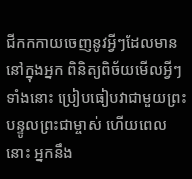ជីកកកាយចេញនូវអ្វីៗដែលមាននៅក្នុងអ្នក ពិនិត្យពិច័យមើលអ្វីៗទាំងនោះ ប្រៀបធៀបវាជាមួយព្រះបន្ទូលព្រះជាម្ចាស់ ហើយពេលនោះ អ្នកនឹង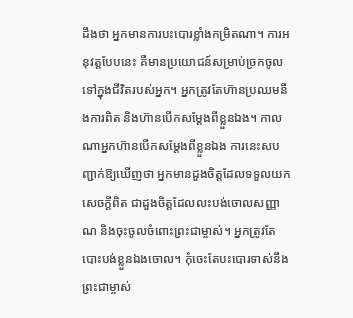ដឹងថា អ្នកមានការបះបោរខ្លាំងកម្រិតណា។ ការអនុវត្តបែបនេះ គឺមានប្រយោជន៍សម្រាប់ច្រកចូលទៅក្នុងជីវិតរបស់អ្នក។ អ្នកត្រូវតែហ៊ានប្រឈមនឹងការពិត និងហ៊ានបើកសម្ដែងពីខ្លួនឯង។ កាលណាអ្នកហ៊ានបើកសម្ដែងពីខ្លួនឯង ការនេះសបញ្ជាក់ឱ្យឃើញថា អ្នកមានដួងចិត្តដែលទទួលយកសេចក្តីពិត ជាដួងចិត្តដែលលះបង់ចោលសញ្ញាណ និងចុះចូលចំពោះព្រះជាម្ចាស់។ អ្នកត្រូវតែបោះបង់ខ្លួនឯងចោល។ កុំចេះតែបះបោរទាស់នឹងព្រះជាម្ចាស់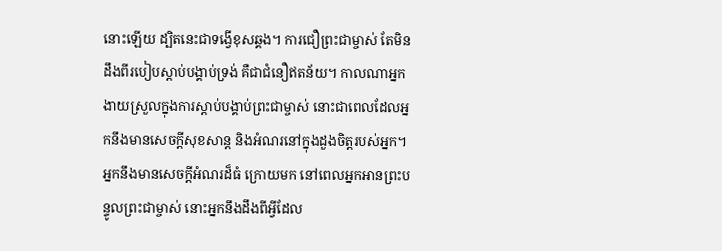នោះឡើយ ដ្បិតនេះជាទង្វើខុសឆ្គង។ ការជឿព្រះជាម្ចាស់ តែមិនដឹងពីរបៀបស្ដាប់បង្គាប់ទ្រង់ គឺជាជំនឿឥតន័យ។ កាលណាអ្នកងាយស្រួលក្នុងការស្ដាប់បង្គាប់ព្រះជាម្ចាស់ នោះជាពេលដែលអ្នកនឹងមានសេចក្តីសុខសាន្ត និងអំណរនៅក្នុងដួងចិត្តរបស់អ្នក។ អ្នកនឹងមានសេចក្តីអំណរដ៏ធំ ក្រោយមក នៅពេលអ្នកអានព្រះបន្ទូលព្រះជាម្ចាស់ នោះអ្នកនឹងដឹងពីអ្វីដែល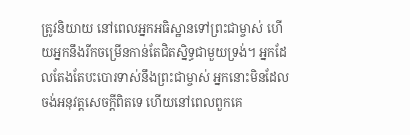ត្រូវនិយាយ នៅពេលអ្នកអធិស្ឋានទៅព្រះជាម្ចាស់ ហើយអ្នកនឹងរីកចម្រើនកាន់តែជិតស្និទ្ធជាមួយទ្រង់។ អ្នកដែលតែងតែបះបោរទាស់នឹងព្រះជាម្ចាស់ អ្នកនោះមិនដែលចង់អនុវត្តសេចក្តីពិតទេ ហើយនៅពេលពួកគេ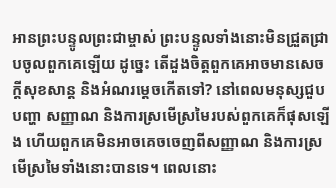អានព្រះបន្ទូលព្រះជាម្ចាស់ ព្រះបន្ទូលទាំងនោះមិនជ្រួតជ្រាបចូលពួកគេឡើយ ដូច្នេះ តើដួងចិត្តពួកគេអាចមានសេចក្តីសុខសាន្ត និងអំណរម្ដេចកើតទៅ? នៅពេលមនុស្សជួបបញ្ហា សញ្ញាណ និងការស្រមើស្រមៃរបស់ពួកគេក៏ផុសឡើង ហើយពួកគេមិនអាចគេចចេញពីសញ្ញាណ និងការស្រមើស្រមៃទាំងនោះបានទេ។ ពេលនោះ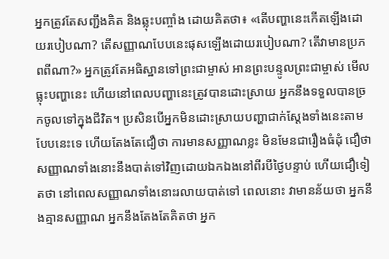អ្នកត្រូវតែសញ្ជឹងគិត និងឆ្លុះបញ្ចាំង ដោយគិតថា៖ «តើបញ្ហានេះកើតឡើងដោយរបៀបណា? តើសញ្ញាណបែបនេះផុសឡើងដោយរបៀបណា? តើវាមានប្រភពពីណា?» អ្នកត្រូវតែអធិស្ឋានទៅព្រះជាម្ចាស់ អានព្រះបន្ទូលព្រះជាម្ចាស់ មើលធ្លុះបញ្ហានេះ ហើយនៅពេលបញ្ហានេះត្រូវបានដោះស្រាយ អ្នកនឹងទទួលបានច្រកចូលទៅក្នុងជីវិត។ ប្រសិនបើអ្នកមិនដោះស្រាយបញ្ហាជាក់ស្ដែងទាំងនេះតាមបែបនេះទេ ហើយតែងតែជឿថា ការមានសញ្ញាណខ្លះ មិនមែនជារឿងធំដុំ ជឿថា សញ្ញាណទាំងនោះនឹងបាត់ទៅវិញដោយឯកឯងនៅពីរបីថ្ងៃបន្ទាប់ ហើយជឿទៀតថា នៅពេលសញ្ញាណទាំងនោះរលាយបាត់ទៅ ពេលនោះ វាមានន័យថា អ្នកនឹងគ្មានសញ្ញាណ អ្នកនឹងតែងតែគិតថា អ្នក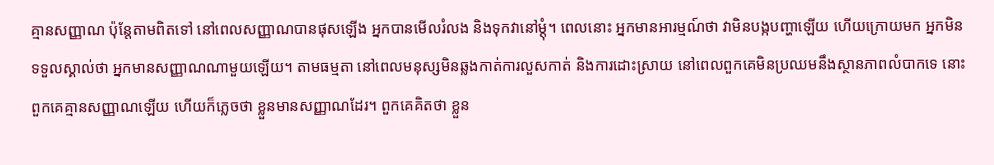គ្មានសញ្ញាណ ប៉ុន្តែតាមពិតទៅ នៅពេលសញ្ញាណបានផុសឡើង អ្នកបានមើលរំលង និងទុកវានៅម្ដុំ។ ពេលនោះ អ្នកមានអារម្មណ៍ថា វាមិនបង្កបញ្ហាឡើយ ហើយក្រោយមក អ្នកមិនទទួលស្គាល់ថា អ្នកមានសញ្ញាណណាមួយឡើយ។ តាមធម្មតា នៅពេលមនុស្សមិនឆ្លងកាត់ការលួសកាត់ និងការដោះស្រាយ នៅពេលពួកគេមិនប្រឈមនឹងស្ថានភាពលំបាកទេ នោះពួកគេគ្មានសញ្ញាណឡើយ ហើយក៏ភ្លេចថា ខ្លួនមានសញ្ញាណដែរ។ ពួកគេគិតថា ខ្លួន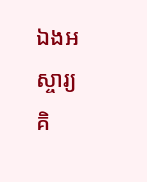ឯងអស្ចារ្យ គិ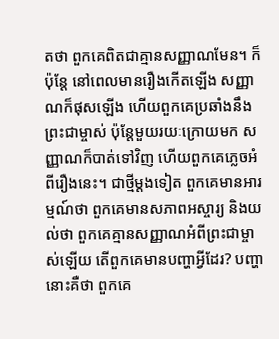តថា ពួកគេពិតជាគ្មានសញ្ញាណមែន។ ក៏ប៉ុន្តែ នៅពេលមានរឿងកើតឡើង សញ្ញាណក៏ផុសឡើង ហើយពួកគេប្រឆាំងនឹងព្រះជាម្ចាស់ ប៉ុន្តែមួយរយៈក្រោយមក សញ្ញាណក៏បាត់ទៅវិញ ហើយពួកគេភ្លេចអំពីរឿងនេះ។ ជាថ្មីម្ដងទៀត ពួកគេមានអារម្មណ៍ថា ពួកគេមានសភាពអស្ចារ្យ និងយល់ថា ពួកគេគ្មានសញ្ញាណអំពីព្រះជាម្ចាស់ឡើយ តើពួកគេមានបញ្ហាអ្វីដែរ? បញ្ហានោះគឺថា ពួកគេ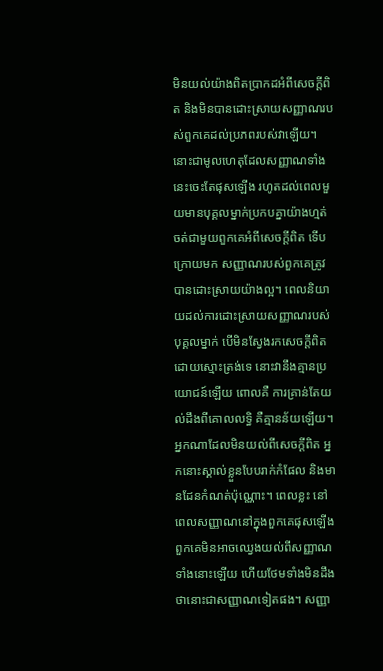មិនយល់យ៉ាងពិតប្រាកដអំពីសេចក្តីពិត និងមិនបានដោះស្រាយសញ្ញាណរបស់ពួកគេដល់ប្រភពរបស់វាឡើយ។ នោះជាមូលហេតុដែលសញ្ញាណទាំងនេះចេះតែផុសឡើង រហូតដល់ពេលមួយមានបុគ្គលម្នាក់ប្រកបគ្នាយ៉ាងហ្មត់ចត់ជាមួយពួកគេអំពីសេចក្តីពិត ទើបក្រោយមក សញ្ញាណរបស់ពួកគេត្រូវបានដោះស្រាយយ៉ាងល្អ។ ពេលនិយាយដល់ការដោះស្រាយសញ្ញាណរបស់បុគ្គលម្នាក់ បើមិនស្វែងរកសេចក្តីពិតដោយស្មោះត្រង់ទេ នោះវានឹងគ្មានប្រយោជន៍ឡើយ ពោលគឺ ការគ្រាន់តែយល់ដឹងពីគោលលទ្ធិ គឺគ្មានន័យឡើយ។ អ្នកណាដែលមិនយល់ពីសេចក្តីពិត អ្នកនោះស្គាល់ខ្លួនបែបរាក់កំផែល និងមានដែនកំណត់ប៉ុណ្ណោះ។ ពេលខ្លះ នៅពេលសញ្ញាណនៅក្នុងពួកគេផុសឡើង ពួកគេមិនអាចឈ្វេងយល់ពីសញ្ញាណទាំងនោះឡើយ ហើយថែមទាំងមិនដឹងថានោះជាសញ្ញាណទៀតផង។ សញ្ញា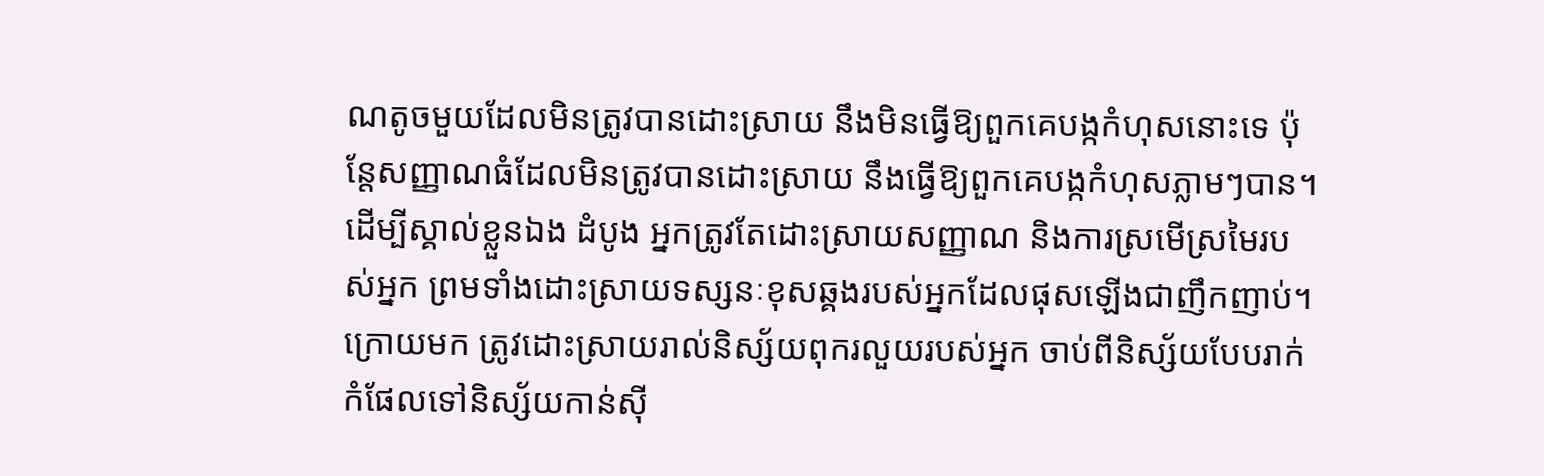ណតូចមួយដែលមិនត្រូវបានដោះស្រាយ នឹងមិនធ្វើឱ្យពួកគេបង្កកំហុសនោះទេ ប៉ុន្តែសញ្ញាណធំដែលមិនត្រូវបានដោះស្រាយ នឹងធ្វើឱ្យពួកគេបង្កកំហុសភ្លាមៗបាន។ ដើម្បីស្គាល់ខ្លួនឯង ដំបូង អ្នកត្រូវតែដោះស្រាយសញ្ញាណ និងការស្រមើស្រមៃរបស់អ្នក ព្រមទាំងដោះស្រាយទស្សនៈខុសឆ្គងរបស់អ្នកដែលផុសឡើងជាញឹកញាប់។ ក្រោយមក ត្រូវដោះស្រាយរាល់និស្ស័យពុករលួយរបស់អ្នក ចាប់ពីនិស្ស័យបែបរាក់កំផែលទៅនិស្ស័យកាន់ស៊ី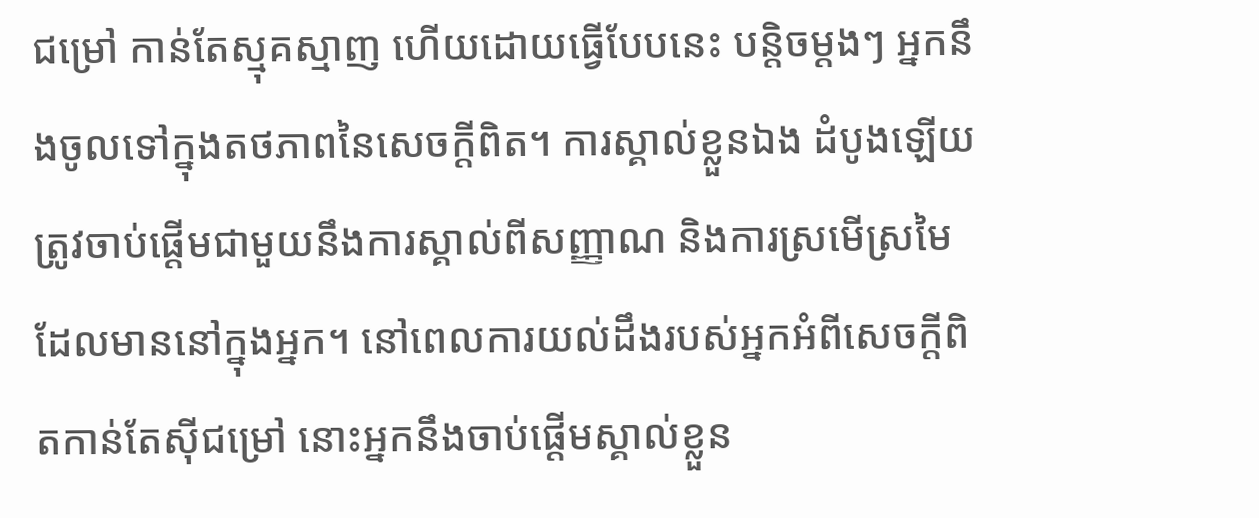ជម្រៅ កាន់តែស្មុគស្មាញ ហើយដោយធ្វើបែបនេះ បន្តិចម្ដងៗ អ្នកនឹងចូលទៅក្នុងតថភាពនៃសេចក្តីពិត។ ការស្គាល់ខ្លួនឯង ដំបូងឡើយត្រូវចាប់ផ្ដើមជាមួយនឹងការស្គាល់ពីសញ្ញាណ និងការស្រមើស្រមៃដែលមាននៅក្នុងអ្នក។ នៅពេលការយល់ដឹងរបស់អ្នកអំពីសេចក្តីពិតកាន់តែស៊ីជម្រៅ នោះអ្នកនឹងចាប់ផ្ដើមស្គាល់ខ្លួន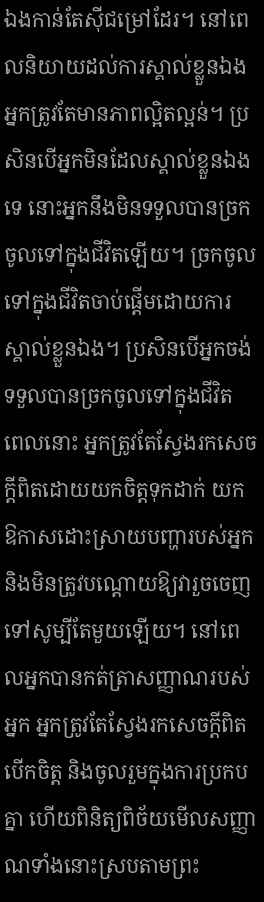ឯងកាន់តែស៊ីជម្រៅដែរ។ នៅពេលនិយាយដល់ការស្គាល់ខ្លួនឯង អ្នកត្រូវតែមានភាពល្អិតល្អន់។ ប្រសិនបើអ្នកមិនដែលស្គាល់ខ្លួនឯងទេ នោះអ្នកនឹងមិនទទួលបានច្រកចូលទៅក្នុងជីវិតឡើយ។ ច្រកចូលទៅក្នុងជីវិតចាប់ផ្ដើមដោយការស្គាល់ខ្លួនឯង។ ប្រសិនបើអ្នកចង់ទទួលបានច្រកចូលទៅក្នុងជីវិត ពេលនោះ អ្នកត្រូវតែស្វែងរកសេចក្តីពិតដោយយកចិត្តទុកដាក់ យកឱកាសដោះស្រាយបញ្ហារបស់អ្នក និងមិនត្រូវបណ្ដោយឱ្យវារួចចេញទៅសូម្បីតែមួយឡើយ។ នៅពេលអ្នកបានកត់ត្រាសញ្ញាណរបស់អ្នក អ្នកត្រូវតែស្វែងរកសេចក្តីពិត បើកចិត្ត និងចូលរួមក្នុងការប្រកបគ្នា ហើយពិនិត្យពិច័យមើលសញ្ញាណទាំងនោះស្របតាមព្រះ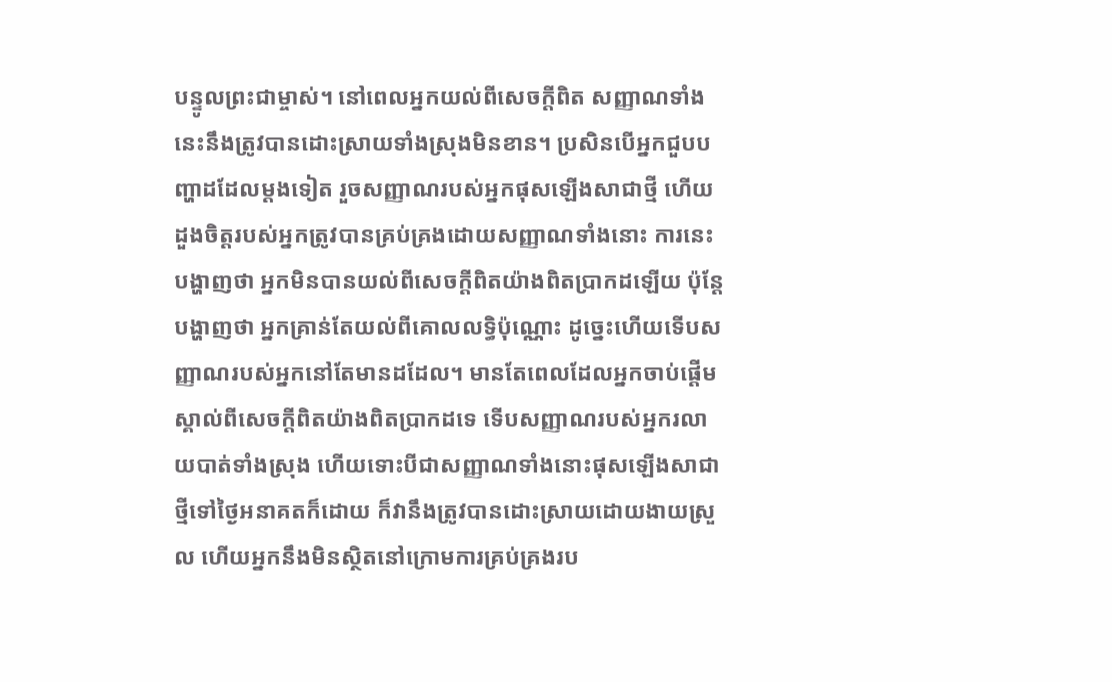បន្ទូលព្រះជាម្ចាស់។ នៅពេលអ្នកយល់ពីសេចក្តីពិត សញ្ញាណទាំងនេះនឹងត្រូវបានដោះស្រាយទាំងស្រុងមិនខាន។ ប្រសិនបើអ្នកជួបបញ្ហាដដែលម្ដងទៀត រួចសញ្ញាណរបស់អ្នកផុសឡើងសាជាថ្មី ហើយដួងចិត្តរបស់អ្នកត្រូវបានគ្រប់គ្រងដោយសញ្ញាណទាំងនោះ ការនេះបង្ហាញថា អ្នកមិនបានយល់ពីសេចក្តីពិតយ៉ាងពិតប្រាកដឡើយ ប៉ុន្តែបង្ហាញថា អ្នកគ្រាន់តែយល់ពីគោលលទ្ធិប៉ុណ្ណោះ ដូច្នេះហើយទើបសញ្ញាណរបស់អ្នកនៅតែមានដដែល។ មានតែពេលដែលអ្នកចាប់ផ្ដើមស្គាល់ពីសេចក្តីពិតយ៉ាងពិតប្រាកដទេ ទើបសញ្ញាណរបស់អ្នករលាយបាត់ទាំងស្រុង ហើយទោះបីជាសញ្ញាណទាំងនោះផុសឡើងសាជាថ្មីទៅថ្ងៃអនាគតក៏ដោយ ក៏វានឹងត្រូវបានដោះស្រាយដោយងាយស្រួល ហើយអ្នកនឹងមិនស្ថិតនៅក្រោមការគ្រប់គ្រងរប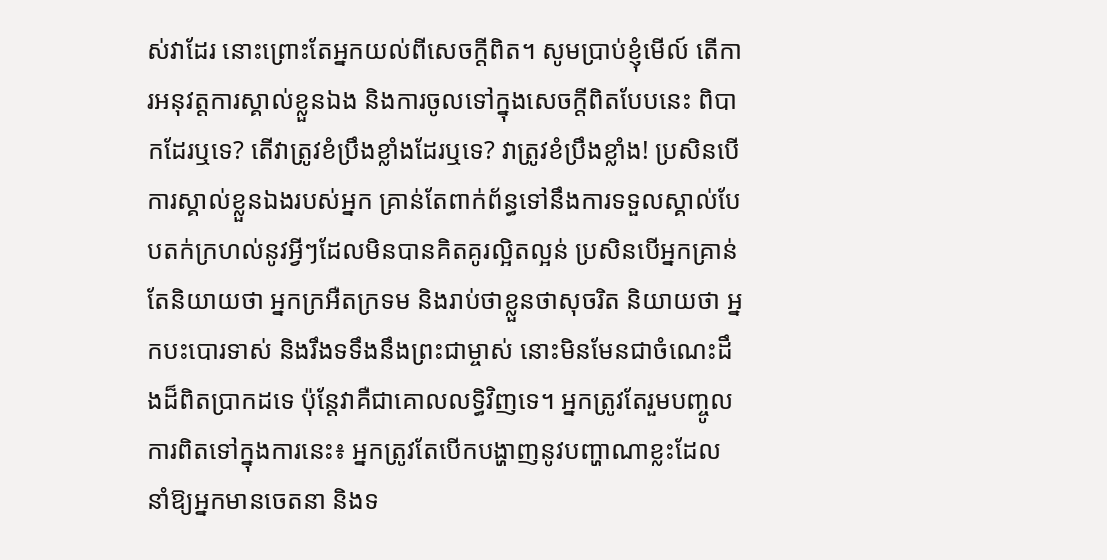ស់វាដែរ នោះព្រោះតែអ្នកយល់ពីសេចក្តីពិត។ សូមប្រាប់ខ្ញុំមើល៍ តើការអនុវត្តការស្គាល់ខ្លួនឯង និងការចូលទៅក្នុងសេចក្តីពិតបែបនេះ ពិបាកដែរឬទេ? តើវាត្រូវខំប្រឹងខ្លាំងដែរឬទេ? វាត្រូវខំប្រឹងខ្លាំង! ប្រសិនបើការស្គាល់ខ្លួនឯងរបស់អ្នក គ្រាន់តែពាក់ព័ន្ធទៅនឹងការទទួលស្គាល់បែបតក់ក្រហល់នូវអ្វីៗដែលមិនបានគិតគូរល្អិតល្អន់ ប្រសិនបើអ្នកគ្រាន់តែនិយាយថា អ្នកក្រអឺតក្រទម និងរាប់ថាខ្លួនថាសុចរិត និយាយថា អ្នកបះបោរទាស់ និងរឹងទទឹងនឹងព្រះជាម្ចាស់ នោះមិនមែនជាចំណេះដឹងដ៏ពិតប្រាកដទេ ប៉ុន្តែវាគឺជាគោលលទ្ធិវិញទេ។ អ្នកត្រូវតែរួមបញ្ចូលការពិតទៅក្នុងការនេះ៖ អ្នកត្រូវតែបើកបង្ហាញនូវបញ្ហាណាខ្លះដែលនាំឱ្យអ្នកមានចេតនា និងទ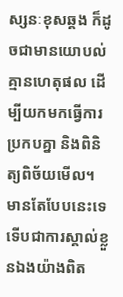ស្សនៈខុសឆ្គង ក៏ដូចជាមានយោបល់គ្មានហេតុផល ដើម្បីយកមកធ្វើការប្រកបគ្នា និងពិនិត្យពិច័យមើល។ មានតែបែបនេះទេ ទើបជាការស្គាល់ខ្លួនឯងយ៉ាងពិត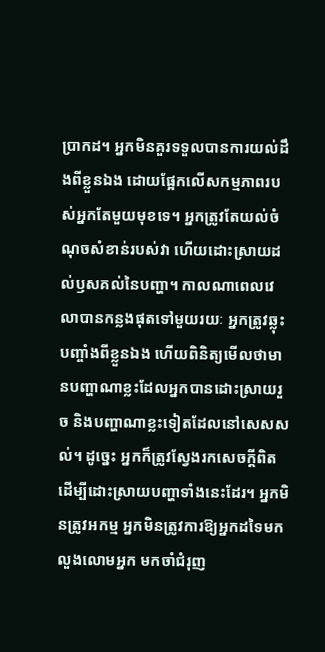ប្រាកដ។ អ្នកមិនគួរទទួលបានការយល់ដឹងពីខ្លួនឯង ដោយផ្អែកលើសកម្មភាពរបស់អ្នកតែមួយមុខទេ។ អ្នកត្រូវតែយល់ចំណុចសំខាន់របស់វា ហើយដោះស្រាយដល់ឫសគល់នៃបញ្ហា។ កាលណាពេលវេលាបានកន្លងផុតទៅមួយរយៈ អ្នកត្រូវឆ្លុះបញ្ចាំងពីខ្លួនឯង ហើយពិនិត្យមើលថាមានបញ្ហាណាខ្លះដែលអ្នកបានដោះស្រាយរួច និងបញ្ហាណាខ្លះទៀតដែលនៅសេសសល់។ ដូច្នេះ អ្នកក៏ត្រូវស្វែងរកសេចក្ដីពិត ដើម្បីដោះស្រាយបញ្ហាទាំងនេះដែរ។ អ្នកមិនត្រូវអកម្ម អ្នកមិនត្រូវការឱ្យអ្នកដទៃមកលួងលោមអ្នក មកចាំជំរុញ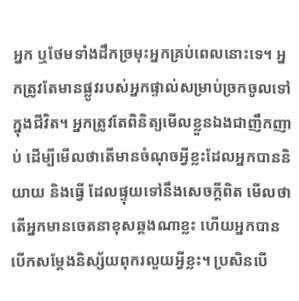អ្នក ឬថែមទាំងដឹកច្រមុះអ្នកគ្រប់ពេលនោះទេ។ អ្នកត្រូវតែមានផ្លូវរបស់អ្នកផ្ទាល់សម្រាប់ច្រកចូលទៅក្នុងជីវិត។ អ្នកត្រូវតែពិនិត្យមើលខ្លួនឯងជាញឹកញាប់ ដើម្បីមើលថាតើមានចំណុចអ្វីខ្លះដែលអ្នកបាននិយាយ និងធ្វើ ដែលផ្ទុយទៅនឹងសេចក្តីពិត មើលថាតើអ្នកមានចេតនាខុសឆ្គងណាខ្លះ ហើយអ្នកបានបើកសម្ដែងនិស្ស័យពុករលួយអ្វីខ្លះ។ ប្រសិនបើ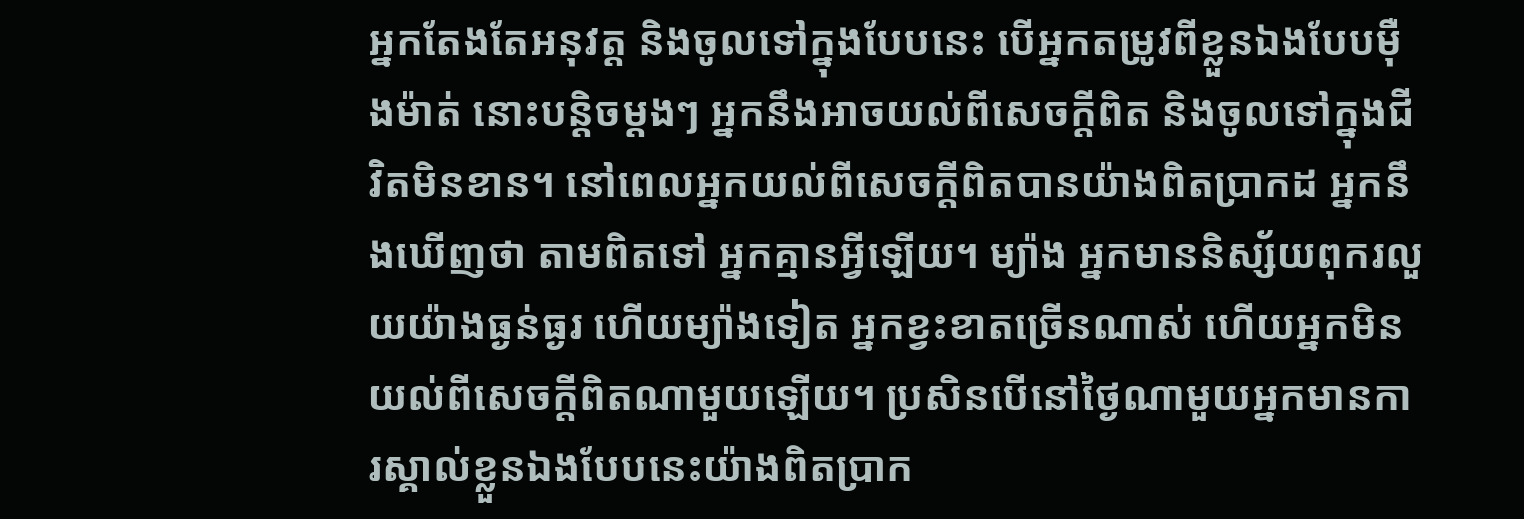អ្នកតែងតែអនុវត្ត និងចូលទៅក្នុងបែបនេះ បើអ្នកតម្រូវពីខ្លួនឯងបែបម៉ឺងម៉ាត់ នោះបន្តិចម្ដងៗ អ្នកនឹងអាចយល់ពីសេចក្តីពិត និងចូលទៅក្នុងជីវិតមិនខាន។ នៅពេលអ្នកយល់ពីសេចក្តីពិតបានយ៉ាងពិតប្រាកដ អ្នកនឹងឃើញថា តាមពិតទៅ អ្នកគ្មានអ្វីឡើយ។ ម្យ៉ាង អ្នកមាននិស្ស័យពុករលួយយ៉ាងធ្ងន់ធ្ងរ ហើយម្យ៉ាងទៀត អ្នកខ្វះខាតច្រើនណាស់ ហើយអ្នកមិនយល់ពីសេចក្តីពិតណាមួយឡើយ។ ប្រសិនបើនៅថ្ងៃណាមួយអ្នកមានការស្គាល់ខ្លួនឯងបែបនេះយ៉ាងពិតប្រាក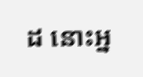ដ នោះអ្ន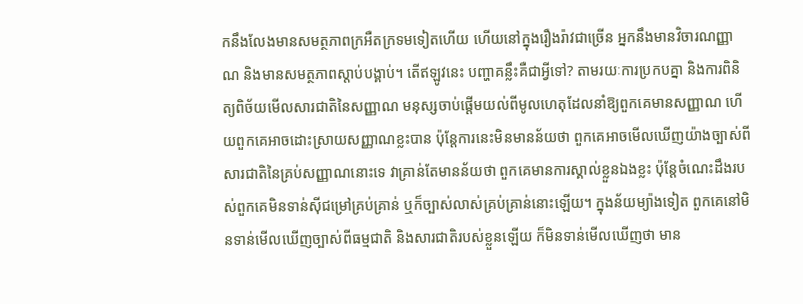កនឹងលែងមានសមត្ថភាពក្រអឺតក្រទមទៀតហើយ ហើយនៅក្នុងរឿងរ៉ាវជាច្រើន អ្នកនឹងមានវិចារណញ្ញាណ និងមានសមត្ថភាពស្ដាប់បង្គាប់។ តើឥឡូវនេះ បញ្ហាគន្លឹះគឺជាអ្វីទៅ? តាមរយៈការប្រកបគ្នា និងការពិនិត្យពិច័យមើលសារជាតិនៃសញ្ញាណ មនុស្សចាប់ផ្ដើមយល់ពីមូលហេតុដែលនាំឱ្យពួកគេមានសញ្ញាណ ហើយពួកគេអាចដោះស្រាយសញ្ញាណខ្លះបាន ប៉ុន្តែការនេះមិនមានន័យថា ពួកគេអាចមើលឃើញយ៉ាងច្បាស់ពីសារជាតិនៃគ្រប់សញ្ញាណនោះទេ វាគ្រាន់តែមានន័យថា ពួកគេមានការស្គាល់ខ្លួនឯងខ្លះ ប៉ុន្តែចំណេះដឹងរបស់ពួកគេមិនទាន់ស៊ីជម្រៅគ្រប់គ្រាន់ ឬក៏ច្បាស់លាស់គ្រប់គ្រាន់នោះឡើយ។ ក្នុងន័យម្យ៉ាងទៀត ពួកគេនៅមិនទាន់មើលឃើញច្បាស់ពីធម្មជាតិ និងសារជាតិរបស់ខ្លួនឡើយ ក៏មិនទាន់មើលឃើញថា មាន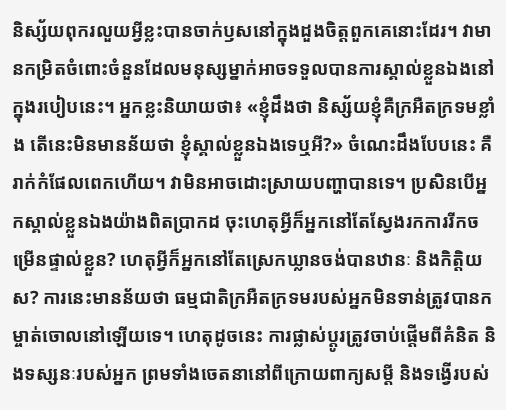និស្ស័យពុករលួយអ្វីខ្លះបានចាក់ឫសនៅក្នុងដួងចិត្តពួកគេនោះដែរ។ វាមានកម្រិតចំពោះចំនួនដែលមនុស្សម្នាក់អាចទទួលបានការស្គាល់ខ្លួនឯងនៅក្នុងរបៀបនេះ។ អ្នកខ្លះនិយាយថា៖ «ខ្ញុំដឹងថា និស្ស័យខ្ញុំគឺក្រអឺតក្រទមខ្លាំង តើនេះមិនមានន័យថា ខ្ញុំស្គាល់ខ្លួនឯងទេឬអី?» ចំណេះដឹងបែបនេះ គឺរាក់កំផែលពេកហើយ។ វាមិនអាចដោះស្រាយបញ្ហាបានទេ។ ប្រសិនបើអ្នកស្គាល់ខ្លួនឯងយ៉ាងពិតប្រាកដ ចុះហេតុអ្វីក៏អ្នកនៅតែស្វែងរកការរីកចម្រើនផ្ទាល់ខ្លួន? ហេតុអ្វីក៏អ្នកនៅតែស្រេកឃ្លានចង់បានឋានៈ និងកិត្តិយស? ការនេះមានន័យថា ធម្មជាតិក្រអឺតក្រទមរបស់អ្នកមិនទាន់ត្រូវបានកម្ចាត់ចោលនៅឡើយទេ។ ហេតុដូចនេះ ការផ្លាស់ប្ដូរត្រូវចាប់ផ្ដើមពីគំនិត និងទស្សនៈរបស់អ្នក ព្រមទាំងចេតនានៅពីក្រោយពាក្យសម្ដី និងទង្វើរបស់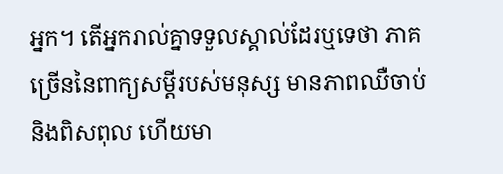អ្នក។ តើអ្នករាល់គ្នាទទួលស្គាល់ដែរឬទេថា ភាគច្រើននៃពាក្យសម្ដីរបស់មនុស្ស មានភាពឈឺចាប់ និងពិសពុល ហើយមា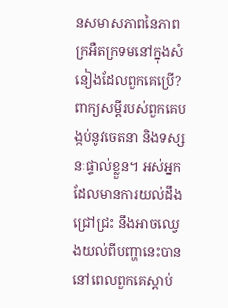នសមាសភាពនៃភាពក្រអឺតក្រទមនៅក្នុងសំនៀងដែលពួកគេប្រើ? ពាក្យសម្ដីរបស់ពួកគេបង្កប់នូវចេតនា និងទស្សនៈផ្ទាល់ខ្លួន។ អស់អ្នកដែលមានការយល់ដឹងជ្រៅជ្រះ នឹងអាចឈ្វេងយល់ពីបញ្ហានេះបាន នៅពេលពួកគេស្ដាប់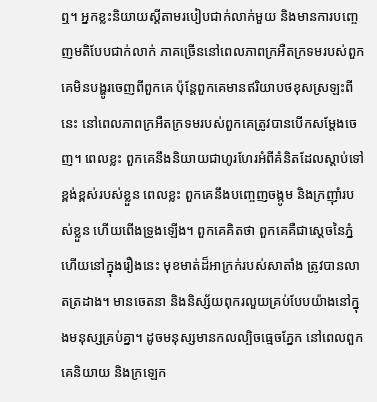ឮ។ អ្នកខ្លះនិយាយស្ដីតាមរបៀបជាក់លាក់មួយ និងមានការបញ្ចេញមតិបែបជាក់លាក់ ភាគច្រើននៅពេលភាពក្រអឺតក្រទមរបស់ពួកគេមិនបង្ហូរចេញពីពួកគេ ប៉ុន្តែពួកគេមានឥរិយាបថខុសស្រឡះពីនេះ នៅពេលភាពក្រអឺតក្រទមរបស់ពួកគេត្រូវបានបើកសម្ដែងចេញ។ ពេលខ្លះ ពួកគេនឹងនិយាយជាហូរហែរអំពីគំនិតដែលស្ដាប់ទៅខ្ពង់ខ្ពស់របស់ខ្លួន ពេលខ្លះ ពួកគេនឹងបញ្ចេញចង្កូម និងក្រញ៉ាំរបស់ខ្លួន ហើយពើងទ្រូងឡើង។ ពួកគេគិតថា ពួកគេគឺជាស្ដេចនៃភ្នំ ហើយនៅក្នុងរឿងនេះ មុខមាត់ដ៏អាក្រក់របស់សាតាំង ត្រូវបានលាតត្រដាង។ មានចេតនា និងនិស្ស័យពុករលួយគ្រប់បែបយ៉ាងនៅក្នុងមនុស្សគ្រប់គ្នា។ ដូចមនុស្សមានកលល្បិចធ្មេចភ្នែក នៅពេលពួកគេនិយាយ និងក្រឡេក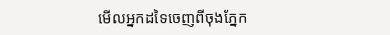មើលអ្នកដទៃចេញពីចុងភ្នែក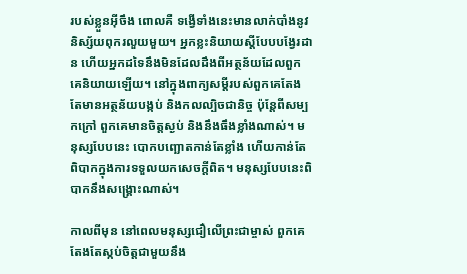របស់ខ្លួនអ៊ីចឹង ពោលគឺ ទង្វើទាំងនេះមានលាក់បាំងនូវនិស្ស័យពុករលួយមួយ។ អ្នកខ្លះនិយាយស្ដីបែបបង្វែរដាន ហើយអ្នកដទៃនឹងមិនដែលដឹងពីអត្ថន័យដែលពួកគេនិយាយឡើយ។ នៅក្នុងពាក្យសម្ដីរបស់ពួកគេតែងតែមានអត្ថន័យបង្កប់ និងកលល្បិចជានិច្ច ប៉ុន្តែពីសម្បកក្រៅ ពួកគេមានចិត្តស្ងប់ និងនឹងធឹងខ្លាំងណាស់។ មនុស្សបែបនេះ បោកបញ្ឆោតកាន់តែខ្លាំង ហើយកាន់តែពិបាកក្នុងការទទួលយកសេចក្តីពិត។ មនុស្សបែបនេះពិបាកនឹងសង្រ្គោះណាស់។

កាលពីមុន នៅពេលមនុស្សជឿលើព្រះជាម្ចាស់ ពួកគេតែងតែស្កប់ចិត្តជាមួយនឹង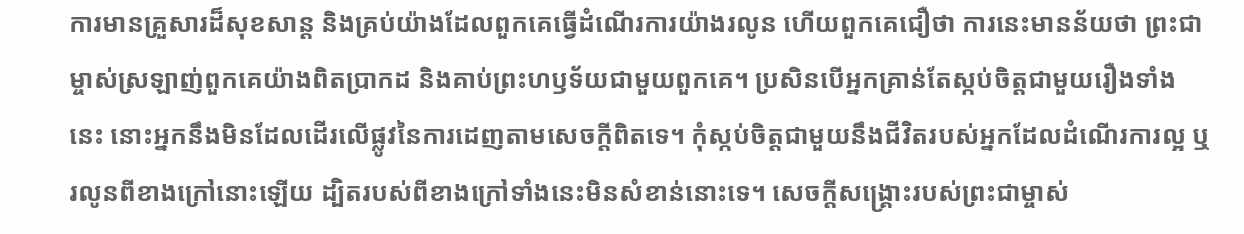ការមានគ្រួសារដ៏សុខសាន្ត និងគ្រប់យ៉ាងដែលពួកគេធ្វើដំណើរការយ៉ាងរលូន ហើយពួកគេជឿថា ការនេះមានន័យថា ព្រះជាម្ចាស់ស្រឡាញ់ពួកគេយ៉ាងពិតប្រាកដ និងគាប់ព្រះហឫទ័យជាមួយពួកគេ។ ប្រសិនបើអ្នកគ្រាន់តែស្កប់ចិត្តជាមួយរឿងទាំងនេះ នោះអ្នកនឹងមិនដែលដើរលើផ្លូវនៃការដេញតាមសេចក្តីពិតទេ។ កុំស្កប់ចិត្តជាមួយនឹងជីវិតរបស់អ្នកដែលដំណើរការល្អ ឬរលូនពីខាងក្រៅនោះឡើយ ដ្បិតរបស់ពីខាងក្រៅទាំងនេះមិនសំខាន់នោះទេ។ សេចក្តីសង្រ្គោះរបស់ព្រះជាម្ចាស់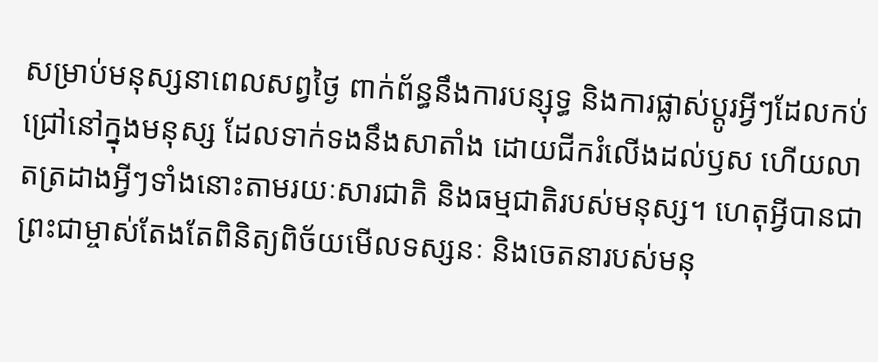សម្រាប់មនុស្សនាពេលសព្វថ្ងៃ ពាក់ព័ន្ធនឹងការបន្សុទ្ធ និងការផ្លាស់ប្ដូរអ្វីៗដែលកប់ជ្រៅនៅក្នុងមនុស្ស ដែលទាក់ទងនឹងសាតាំង ដោយជីករំលើងដល់ឫស ហើយលាតត្រដាងអ្វីៗទាំងនោះតាមរយៈសារជាតិ និងធម្មជាតិរបស់មនុស្ស។ ហេតុអ្វីបានជាព្រះជាម្ចាស់តែងតែពិនិត្យពិច័យមើលទស្សនៈ និងចេតនារបស់មនុ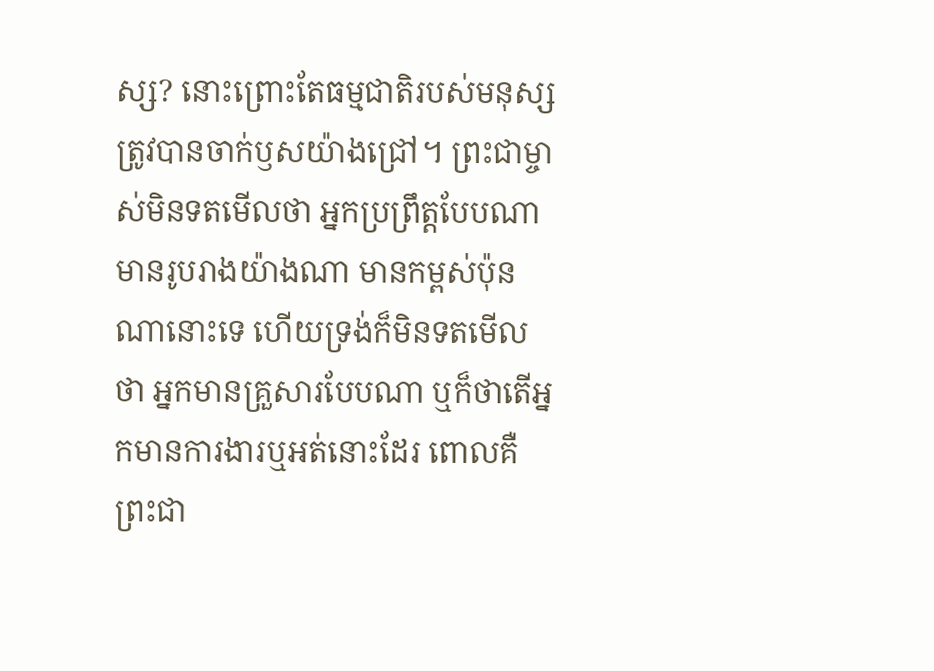ស្ស? នោះព្រោះតែធម្មជាតិរបស់មនុស្សត្រូវបានចាក់ឫសយ៉ាងជ្រៅ។ ព្រះជាម្ចាស់មិនទតមើលថា អ្នកប្រព្រឹត្តបែបណា មានរូបរាងយ៉ាងណា មានកម្ពស់ប៉ុនណានោះទេ ហើយទ្រង់ក៏មិនទតមើលថា អ្នកមានគ្រួសារបែបណា ឬក៏ថាតើអ្នកមានការងារឬអត់នោះដែរ ពោលគឺ ព្រះជា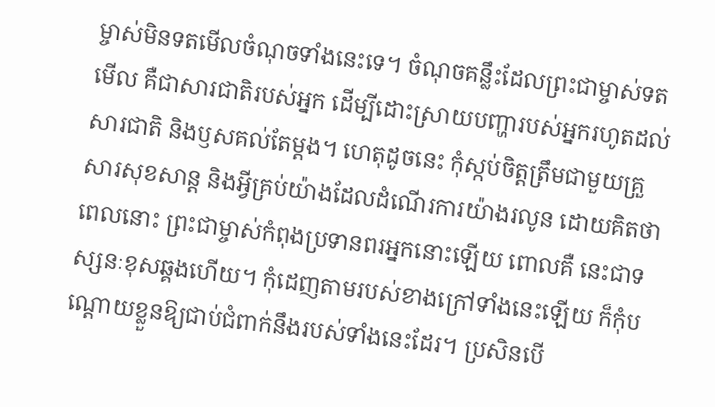ម្ចាស់មិនទតមើលចំណុចទាំងនេះទេ។ ចំណុចគន្លឹះដែលព្រះជាម្ចាស់ទតមើល គឺជាសារជាតិរបស់អ្នក ដើម្បីដោះស្រាយបញ្ហារបស់អ្នករហូតដល់សារជាតិ និងឫសគល់តែម្ដង។ ហេតុដូចនេះ កុំស្កប់ចិត្តត្រឹមជាមួយគ្រួសារសុខសាន្ត និងអ្វីគ្រប់យ៉ាងដែលដំណើរការយ៉ាងរលូន ដោយគិតថា ពេលនោះ ព្រះជាម្ចាស់កំពុងប្រទានពរអ្នកនោះឡើយ ពោលគឺ នេះជាទស្សនៈខុសឆ្គងហើយ។ កុំដេញតាមរបស់ខាងក្រៅទាំងនេះឡើយ ក៏កុំបណ្តោយខ្លួនឱ្យជាប់ជំពាក់នឹងរបស់ទាំងនេះដែរ។ ប្រសិនបើ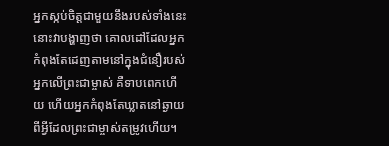អ្នកស្កប់ចិត្តជាមួយនឹងរបស់ទាំងនេះ នោះវាបង្ហាញថា គោលដៅដែលអ្នកកំពុងតែដេញតាមនៅក្នុងជំនឿរបស់អ្នកលើព្រះជាម្ចាស់ គឺទាបពេកហើយ ហើយអ្នកកំពុងតែឃ្លាតនៅឆ្ងាយពីអ្វីដែលព្រះជាម្ចាស់តម្រូវហើយ។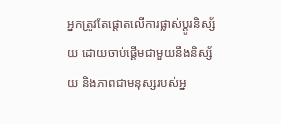អ្នកត្រូវតែផ្តោតលើការផ្លាស់ប្ដូរនិស្ស័យ ដោយចាប់ផ្ដើមជាមួយនឹងនិស្ស័យ និងភាពជាមនុស្សរបស់អ្ន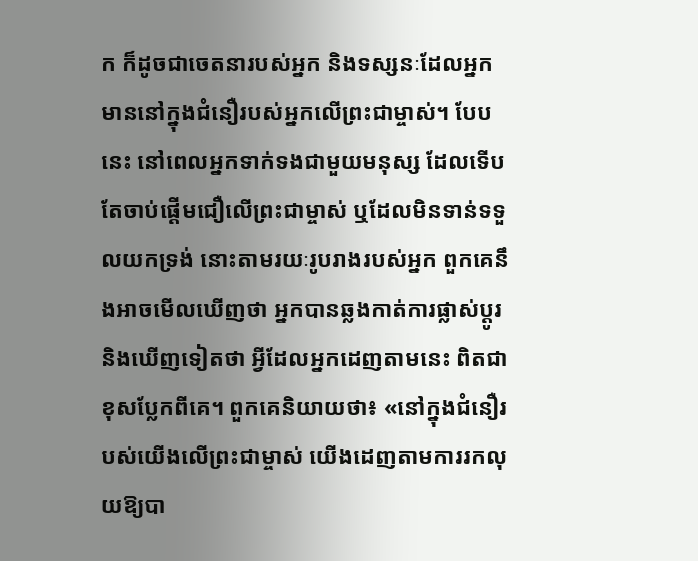ក ក៏ដូចជាចេតនារបស់អ្នក និងទស្សនៈដែលអ្នកមាននៅក្នុងជំនឿរបស់អ្នកលើព្រះជាម្ចាស់។ បែបនេះ នៅពេលអ្នកទាក់ទងជាមួយមនុស្ស ដែលទើបតែចាប់ផ្ដើមជឿលើព្រះជាម្ចាស់ ឬដែលមិនទាន់ទទួលយកទ្រង់ នោះតាមរយៈរូបរាងរបស់អ្នក ពួកគេនឹងអាចមើលឃើញថា អ្នកបានឆ្លងកាត់ការផ្លាស់ប្ដូរ និងឃើញទៀតថា អ្វីដែលអ្នកដេញតាមនេះ ពិតជាខុសប្លែកពីគេ។ ពួកគេនិយាយថា៖ «នៅក្នុងជំនឿរបស់យើងលើព្រះជាម្ចាស់ យើងដេញតាមការរកលុយឱ្យបា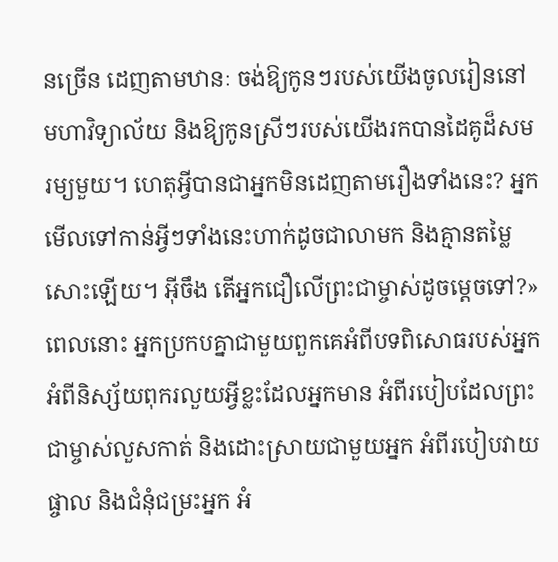នច្រើន ដេញតាមឋានៈ ចង់ឱ្យកូនៗរបស់យើងចូលរៀននៅមហាវិទ្យាល័យ និងឱ្យកូនស្រីៗរបស់យើងរកបានដៃគូដ៏សមរម្យមួយ។ ហេតុអ្វីបានជាអ្នកមិនដេញតាមរឿងទាំងនេះ? អ្នកមើលទៅកាន់អ្វីៗទាំងនេះហាក់ដូចជាលាមក និងគ្មានតម្លៃសោះឡើយ។ អ៊ីចឹង តើអ្នកជឿលើព្រះជាម្ចាស់ដូចម្ដេចទៅ?» ពេលនោះ អ្នកប្រកបគ្នាជាមួយពួកគេអំពីបទពិសោធរបស់អ្នក អំពីនិស្ស័យពុករលួយអ្វីខ្លះដែលអ្នកមាន អំពីរបៀបដែលព្រះជាម្ចាស់លួសកាត់ និងដោះស្រាយជាមួយអ្នក អំពីរបៀបវាយផ្ចាល និងជំនុំជម្រះអ្នក អំ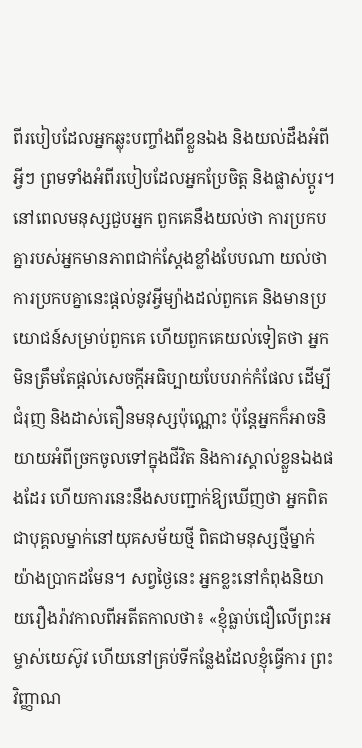ពីរបៀបដែលអ្នកឆ្លុះបញ្ចាំងពីខ្លួនឯង និងយល់ដឹងអំពីអ្វីៗ ព្រមទាំងអំពីរបៀបដែលអ្នកប្រែចិត្ត និងផ្លាស់ប្ដូរ។ នៅពេលមនុស្សជួបអ្នក ពួកគេនឹងយល់ថា ការប្រកបគ្នារបស់អ្នកមានភាពជាក់ស្ដែងខ្លាំងបែបណា យល់ថា ការប្រកបគ្នានេះផ្ដល់នូវអ្វីម្យ៉ាងដល់ពួកគេ និងមានប្រយោជន៍សម្រាប់ពួកគេ ហើយពួកគេយល់ទៀតថា អ្នកមិនត្រឹមតែផ្ដល់សេចក្តីអធិប្បាយបែបរាក់កំផែល ដើម្បីជំរុញ និងដាស់តឿនមនុស្សប៉ុណ្ណោះ ប៉ុន្តែអ្នកក៏អាចនិយាយអំពីច្រកចូលទៅក្នុងជីវិត និងការស្គាល់ខ្លួនឯងផងដែរ ហើយការនេះនឹងសបញ្ជាក់ឱ្យឃើញថា អ្នកពិតជាបុគ្គលម្នាក់នៅយុគសម័យថ្មី ពិតជាមនុស្សថ្មីម្នាក់យ៉ាងប្រាកដមែន។ សព្វថ្ងៃនេះ អ្នកខ្លះនៅកំពុងនិយាយរឿងរ៉ាវកាលពីអតីតកាលថា៖ «ខ្ញុំធ្លាប់ជឿលើព្រះអម្ចាស់យេស៊ូវ ហើយនៅគ្រប់ទីកន្លែងដែលខ្ញុំធ្វើការ ព្រះវិញ្ញាណ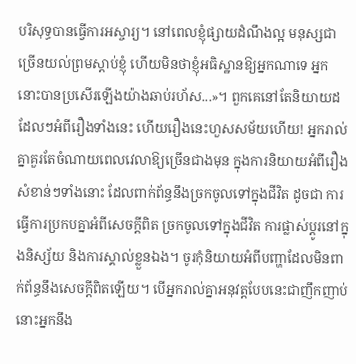បរិសុទ្ធបានធ្វើការអស្ចារ្យ។ នៅពេលខ្ញុំផ្សាយដំណឹងល្អ មនុស្សជាច្រើនយល់ព្រមស្ដាប់ខ្ញុំ ហើយមិនថាខ្ញុំអធិស្ឋានឱ្យអ្នកណាទេ អ្នកនោះបានប្រសើរឡើងយ៉ាងឆាប់រហ័ស...»។ ពួកគេនៅតែនិយាយដដែលៗអំពីរឿងទាំងនេះ ហើយរឿងនេះហួសសម័យហើយ! អ្នករាល់គ្នាគួរតែចំណាយពេលវេលាឱ្យច្រើនជាងមុន ក្នុងការនិយាយអំពីរឿងសំខាន់ៗទាំងនោះ ដែលពាក់ព័ន្ធនឹងច្រកចូលទៅក្នុងជីវិត ដូចជា ការធ្វើការប្រកបគ្នាអំពីសេចក្ដីពិត ច្រកចូលទៅក្នុងជីវិត ការផ្លាស់ប្ដូរនៅក្នុងនិស្ស័យ និងការស្គាល់ខ្លួនឯង។ ចូរកុំនិយាយអំពីបញ្ហាដែលមិនពាក់ព័ន្ធនឹងសេចក្ដីពិតឡើយ។ បើអ្នករាល់គ្នាអនុវត្តបែបនេះជាញឹកញាប់ នោះអ្នកនឹង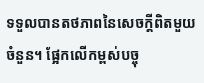ទទួលបានតថភាពនៃសេចក្ដីពិតមួយចំនួន។ ផ្អែកលើកម្ពស់បច្ចុ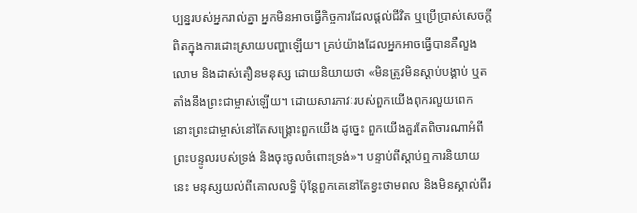ប្បន្នរបស់អ្នករាល់គ្នា អ្នកមិនអាចធ្វើកិច្ចការដែលផ្ដល់ជីវិត ឬប្រើប្រាស់សេចក្ដីពិតក្នុងការដោះស្រាយបញ្ហាឡើយ។ គ្រប់យ៉ាងដែលអ្នកអាចធ្វើបានគឺលួងលោម និងដាស់តឿនមនុស្ស ដោយនិយាយថា «មិនត្រូវមិនស្ដាប់បង្គាប់ ឬតតាំងនឹងព្រះជាម្ចាស់ឡើយ។ ដោយសារភាវៈរបស់ពួកយើងពុករលួយពេក នោះព្រះជាម្ចាស់នៅតែសង្គ្រោះពួកយើង ដូច្នេះ ពួកយើងគួរតែពិចារណាអំពីព្រះបន្ទូលរបស់ទ្រង់ និងចុះចូលចំពោះទ្រង់»។ បន្ទាប់ពីស្ដាប់ឮការនិយាយនេះ មនុស្សយល់ពីគោលលទ្ធិ ប៉ុន្តែពួកគេនៅតែខ្វះថាមពល និងមិនស្គាល់ពីរ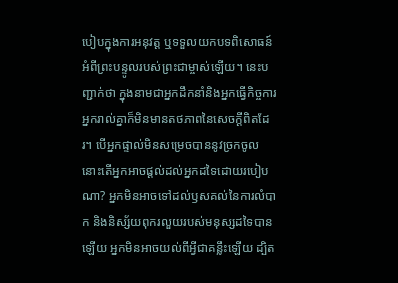បៀបក្នុងការអនុវត្ត ឬទទួលយកបទពិសោធន៍អំពីព្រះបន្ទូលរបស់ព្រះជាម្ចាស់ឡើយ។ នេះបញ្ជាក់ថា ក្នុងនាមជាអ្នកដឹកនាំនិងអ្នកធ្វើកិច្ចការ អ្នករាល់គ្នាក៏មិនមានតថភាពនៃសេចក្ដីពិតដែរ។ បើអ្នកផ្ទាល់មិនសម្រេចបាននូវច្រកចូល នោះតើអ្នកអាចផ្ដល់ដល់អ្នកដទៃដោយរបៀបណា? អ្នកមិនអាចទៅដល់ឫសគល់នៃការលំបាក និងនិស្ស័យពុករលួយរបស់មនុស្សដទៃបានឡើយ អ្នកមិនអាចយល់ពីអ្វីជាគន្លឹះឡើយ ដ្បិត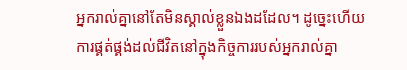អ្នករាល់គ្នានៅតែមិនស្គាល់ខ្លួនឯងដដែល។ ដូច្នេះហើយ ការផ្គត់ផ្គង់ដល់ជីវិតនៅក្នុងកិច្ចការរបស់អ្នករាល់គ្នា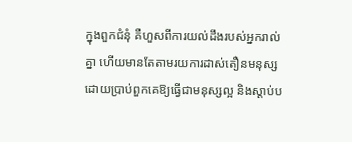ក្នុងពួកជំនុំ គឺហួសពីការយល់ដឹងរបស់អ្នករាល់គ្នា ហើយមានតែតាមរយការដាស់តឿនមនុស្ស ដោយប្រាប់ពួកគេឱ្យធ្វើជាមនុស្សល្អ និងស្ដាប់ប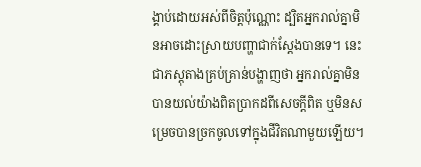ង្គាប់ដោយអស់ពីចិត្តប៉ុណ្ណោះ ដ្បិតអ្នករាល់គ្នាមិនអាចដោះស្រាយបញ្ហាជាក់ស្ដែងបានទេ។ នេះជាភស្ដុតាងគ្រប់គ្រាន់បង្ហាញថា អ្នករាល់គ្នាមិនបានយល់យ៉ាងពិតប្រាកដពីសេចក្ដីពិត ឬមិនសម្រេចបានច្រកចូលទៅក្នុងជីវិតណាមួយឡើយ។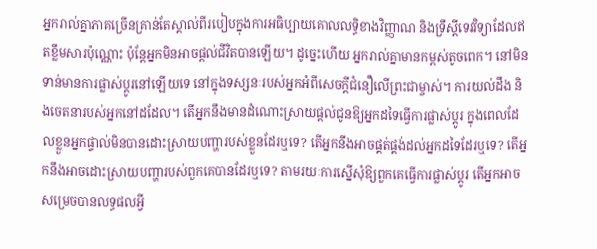អ្នករាល់គ្នាភាគច្រើនគ្រាន់តែស្គាល់ពីរបៀបក្នុងការអធិប្បាយគោលលទ្ធិខាងវិញ្ញាណ និងទ្រឹស្ដីទេវវិទ្យាដែលឥតខ្លឹមសារប៉ុណ្ណោះ ប៉ុន្តែអ្នកមិនអាចផ្ដល់ជីវិតបានឡើយ។ ដូច្នេះហើយ អ្នករាល់គ្នាមានកម្ពស់តូចពេក។ នៅមិនទាន់មានការផ្លាស់ប្ដូរនៅឡើយទេ នៅក្នុងទស្សនៈរបស់អ្នកអំពីសេចក្ដីជំនឿលើព្រះជាម្ចាស់។ ការយល់ដឹង និងចេតនារបស់អ្នកនៅដដែល។ តើអ្នកនឹងមានដំណោះស្រាយផ្ដល់ជូនឱ្យអ្នកដទៃធ្វើការផ្លាស់ប្ដូរ ក្នុងពេលដែលខ្លួនអ្នកផ្ទាល់មិនបានដោះស្រាយបញ្ហារបស់ខ្លួនដែរឬទេ? តើអ្នកនឹងអាចផ្គត់ផ្គង់ដល់អ្នកដទៃដែរឬទេ? តើអ្នកនឹងអាចដោះស្រាយបញ្ហារបស់ពួកគេបានដែរឬទេ? តាមរយៈការស្នើសុំឱ្យពួកគេធ្វើការផ្លាស់ប្ដូរ តើអ្នកអាចសម្រេចបានលទ្ធផលអ្វី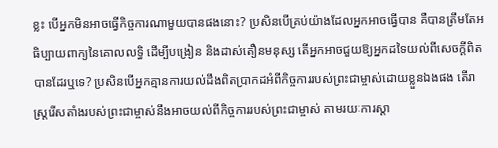ខ្លះ បើអ្នកមិនអាចធ្វើកិច្ចការណាមួយបានផងនោះ? ប្រសិនបើគ្រប់យ៉ាងដែលអ្នកអាចធ្វើបាន គឺបានត្រឹមតែអធិប្បាយពាក្យនៃគោលលទ្ធិ ដើម្បីបង្រៀន និងដាស់តឿនមនុស្ស តើអ្នកអាចជួយឱ្យអ្នកដទៃយល់ពីសេចក្តីពិតបានដែរឬទេ? ប្រសិនបើអ្នកគ្មានការយល់ដឹងពិតប្រាកដអំពីកិច្ចការរបស់ព្រះជាម្ចាស់ដោយខ្លួនឯងផង តើរាស្ត្ររើសតាំងរបស់ព្រះជាម្ចាស់នឹងអាចយល់ពីកិច្ចការរបស់ព្រះជាម្ចាស់ តាមរយៈការស្ដា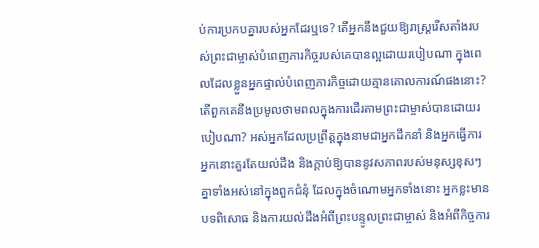ប់ការប្រកបគ្នារបស់អ្នកដែរឬទេ? តើអ្នកនឹងជួយឱ្យរាស្ត្ររើសតាំងរបស់ព្រះជាម្ចាស់បំពេញភារកិច្ចរបស់គេបានល្អដោយរបៀបណា ក្នុងពេលដែលខ្លួនអ្នកផ្ទាល់បំពេញភារកិច្ចដោយគ្មានគោលការណ៍ផងនោះ? តើពួកគេនឹងប្រមូលថាមពលក្នុងការដើរតាមព្រះជាម្ចាស់បានដោយរបៀបណា? អស់អ្នកដែលប្រព្រឹត្តក្នុងនាមជាអ្នកដឹកនាំ និងអ្នកធ្វើការ អ្នកនោះគួរតែយល់ដឹង និងក្ដាប់ឱ្យបាននូវសភាពរបស់មនុស្សខុសៗគ្នាទាំងអស់នៅក្នុងពួកជំនុំ ដែលក្នុងចំណោមអ្នកទាំងនោះ អ្នកខ្លះមានបទពិសោធ និងការយល់ដឹងអំពីព្រះបន្ទូលព្រះជាម្ចាស់ និងអំពីកិច្ចការ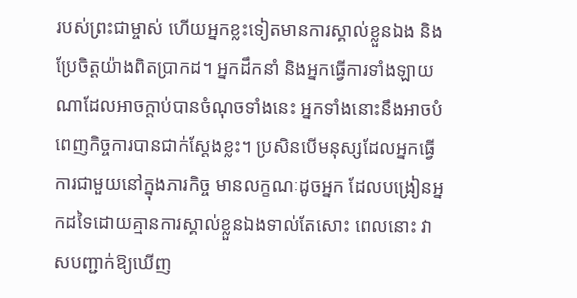របស់ព្រះជាម្ចាស់ ហើយអ្នកខ្លះទៀតមានការស្គាល់ខ្លួនឯង និងប្រែចិត្តយ៉ាងពិតប្រាកដ។ អ្នកដឹកនាំ និងអ្នកធ្វើការទាំងឡាយណាដែលអាចក្ដាប់បានចំណុចទាំងនេះ អ្នកទាំងនោះនឹងអាចបំពេញកិច្ចការបានជាក់ស្ដែងខ្លះ។ ប្រសិនបើមនុស្សដែលអ្នកធ្វើការជាមួយនៅក្នុងភារកិច្ច មានលក្ខណៈដូចអ្នក ដែលបង្រៀនអ្នកដទៃដោយគ្មានការស្គាល់ខ្លួនឯងទាល់តែសោះ ពេលនោះ វាសបញ្ជាក់ឱ្យឃើញ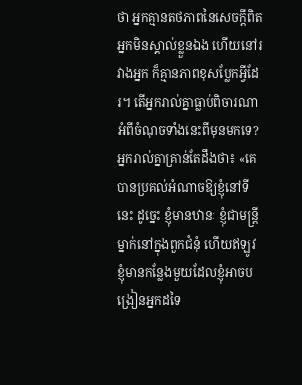ថា អ្នកគ្មានតថភាពនៃសេចក្តីពិត អ្នកមិនស្គាល់ខ្លួនឯង ហើយនៅរវាងអ្នក ក៏គ្មានភាពខុសប្លែកអ្វីដែរ។ តើអ្នករាល់គ្នាធ្លាប់ពិចារណាអំពីចំណុចទាំងនេះពីមុនមកទេ? អ្នករាល់គ្នាគ្រាន់តែដឹងថា៖ «គេបានប្រគល់អំណាចឱ្យខ្ញុំនៅទីនេះ ដូច្នេះ ខ្ញុំមានឋានៈ ខ្ញុំជាមន្ត្រីម្នាក់នៅក្នុងពួកជំនុំ ហើយឥឡូវ ខ្ញុំមានកន្លែងមួយដែលខ្ញុំអាចបង្រៀនអ្នកដទៃ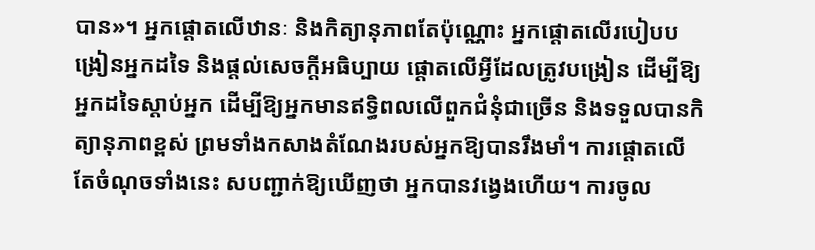បាន»។ អ្នកផ្តោតលើឋានៈ និងកិត្យានុភាពតែប៉ុណ្ណោះ អ្នកផ្តោតលើរបៀបបង្រៀនអ្នកដទៃ និងផ្ដល់សេចក្តីអធិប្បាយ ផ្តោតលើអ្វីដែលត្រូវបង្រៀន ដើម្បីឱ្យអ្នកដទៃស្ដាប់អ្នក ដើម្បីឱ្យអ្នកមានឥទ្ធិពលលើពួកជំនុំជាច្រើន និងទទួលបានកិត្យានុភាពខ្ពស់ ព្រមទាំងកសាងតំណែងរបស់អ្នកឱ្យបានរឹងមាំ។ ការផ្តោតលើតែចំណុចទាំងនេះ សបញ្ជាក់ឱ្យឃើញថា អ្នកបានវង្វេងហើយ។ ការចូល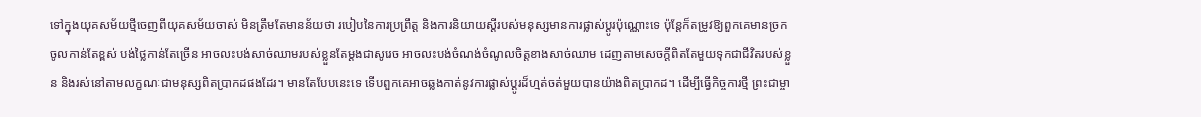ទៅក្នុងយុគសម័យថ្មីចេញពីយុគសម័យចាស់ មិនត្រឹមតែមានន័យថា របៀបនៃការប្រព្រឹត្ត និងការនិយាយស្ដីរបស់មនុស្សមានការផ្លាស់ប្ដូរប៉ុណ្ណោះទេ ប៉ុន្តែក៏តម្រូវឱ្យពួកគេមានច្រកចូលកាន់តែខ្ពស់ បង់ថ្លៃកាន់តែច្រើន អាចលះបង់សាច់ឈាមរបស់ខ្លួនតែម្ដងជាសូរេច អាចលះបង់ចំណង់ចំណូលចិត្តខាងសាច់ឈាម ដេញតាមសេចក្តីពិតតែមួយទុកជាជីវិតរបស់ខ្លួន និងរស់នៅតាមលក្ខណៈជាមនុស្សពិតប្រាកដផងដែរ។ មានតែបែបនេះទេ ទើបពួកគេអាចឆ្លងកាត់នូវការផ្លាស់ប្ដូរដ៏ហ្មត់ចត់មួយបានយ៉ាងពិតប្រាកដ។ ដើម្បីធ្វើកិច្ចការថ្មី ព្រះជាម្ចា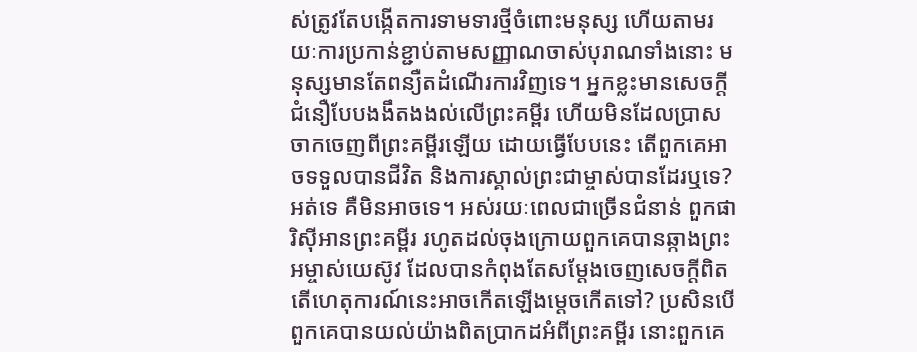ស់ត្រូវតែបង្កើតការទាមទារថ្មីចំពោះមនុស្ស ហើយតាមរយៈការប្រកាន់ខ្ជាប់តាមសញ្ញាណចាស់បុរាណទាំងនោះ មនុស្សមានតែពន្យឺតដំណើរការវិញទេ។ អ្នកខ្លះមានសេចក្តីជំនឿបែបងងឹតងងល់លើព្រះគម្ពីរ ហើយមិនដែលប្រាសចាកចេញពីព្រះគម្ពីរឡើយ ដោយធ្វើបែបនេះ តើពួកគេអាចទទួលបានជីវិត និងការស្គាល់ព្រះជាម្ចាស់បានដែរឬទេ? អត់ទេ គឺមិនអាចទេ។ អស់រយៈពេលជាច្រើនជំនាន់ ពួកផារិស៊ីអានព្រះគម្ពីរ រហូតដល់ចុងក្រោយពួកគេបានឆ្កាងព្រះអម្ចាស់យេស៊ូវ ដែលបានកំពុងតែសម្ដែងចេញសេចក្តីពិត តើហេតុការណ៍នេះអាចកើតឡើងម្ដេចកើតទៅ? ប្រសិនបើពួកគេបានយល់យ៉ាងពិតប្រាកដអំពីព្រះគម្ពីរ នោះពួកគេ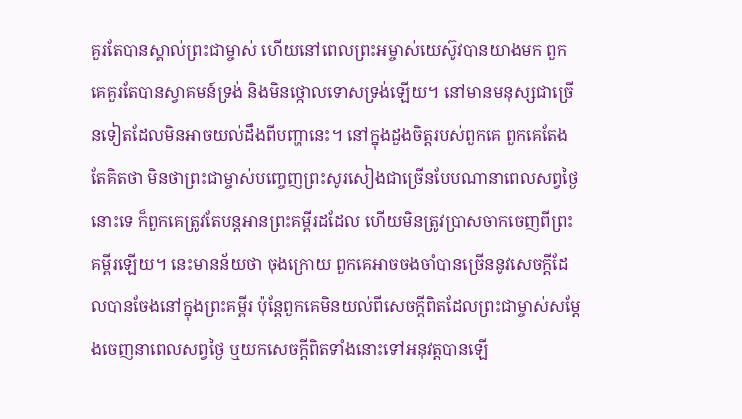គួរតែបានស្គាល់ព្រះជាម្ចាស់ ហើយនៅពេលព្រះអម្ចាស់យេស៊ូវបានយាងមក ពួកគេគួរតែបានស្វាគមន៍ទ្រង់ និងមិនថ្កោលទោសទ្រង់ឡើយ។ នៅមានមនុស្សជាច្រើនទៀតដែលមិនអាចយល់ដឹងពីបញ្ហានេះ។ នៅក្នុងដួងចិត្តរបស់ពួកគេ ពួកគេតែងតែគិតថា មិនថាព្រះជាម្ចាស់បញ្ចេញព្រះសូរសៀងជាច្រើនបែបណានាពេលសព្វថ្ងៃនោះទេ ក៏ពួកគេត្រូវតែបន្តអានព្រះគម្ពីរដដែល ហើយមិនត្រូវប្រាសចាកចេញពីព្រះគម្ពីរឡើយ។ នេះមានន័យថា ចុងក្រោយ ពួកគេអាចចងចាំបានច្រើននូវសេចក្តីដែលបានចែងនៅក្នុងព្រះគម្ពីរ ប៉ុន្តែពួកគេមិនយល់ពីសេចក្តីពិតដែលព្រះជាម្ចាស់សម្ដែងចេញនាពេលសព្វថ្ងៃ ឬយកសេចក្តីពិតទាំងនោះទៅអនុវត្តបានឡើ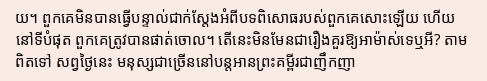យ។ ពួកគេមិនបានធ្វើបន្ទាល់ជាក់ស្ដែងអំពីបទពិសោធរបស់ពួកគេសោះឡើយ ហើយនៅទីបំផុត ពួកគេត្រូវបានផាត់ចោល។ តើនេះមិនមែនជារឿងគួរឱ្យអាម៉ាស់ទេឬអី? តាមពិតទៅ សព្វថ្ងៃនេះ មនុស្សជាច្រើននៅបន្តអានព្រះគម្ពីរជាញឹកញា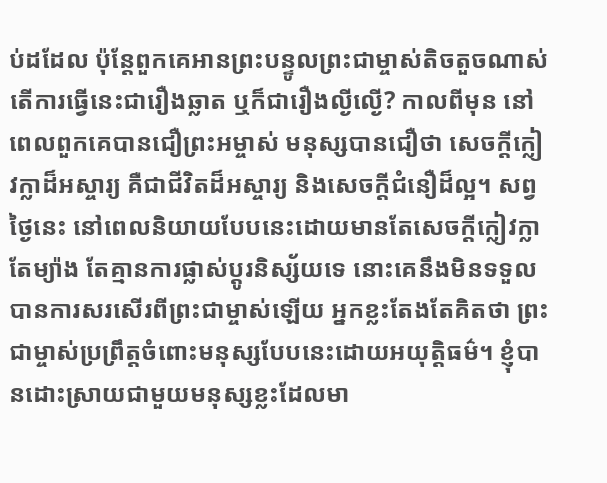ប់ដដែល ប៉ុន្តែពួកគេអានព្រះបន្ទូលព្រះជាម្ចាស់តិចតួចណាស់ តើការធ្វើនេះជារឿងឆ្លាត ឬក៏ជារឿងល្ងីល្ងើ? កាលពីមុន នៅពេលពួកគេបានជឿព្រះអម្ចាស់ មនុស្សបានជឿថា សេចក្តីក្លៀវក្លាដ៏អស្ចារ្យ គឺជាជីវិតដ៏អស្ចារ្យ និងសេចក្តីជំនឿដ៏ល្អ។ សព្វថ្ងៃនេះ នៅពេលនិយាយបែបនេះដោយមានតែសេចក្តីក្លៀវក្លាតែម្យ៉ាង តែគ្មានការផ្លាស់ប្ដូរនិស្ស័យទេ នោះគេនឹងមិនទទួលបានការសរសើរពីព្រះជាម្ចាស់ឡើយ អ្នកខ្លះតែងតែគិតថា ព្រះជាម្ចាស់ប្រព្រឹត្តចំពោះមនុស្សបែបនេះដោយអយុត្តិធម៌។ ខ្ញុំបានដោះស្រាយជាមួយមនុស្សខ្លះដែលមា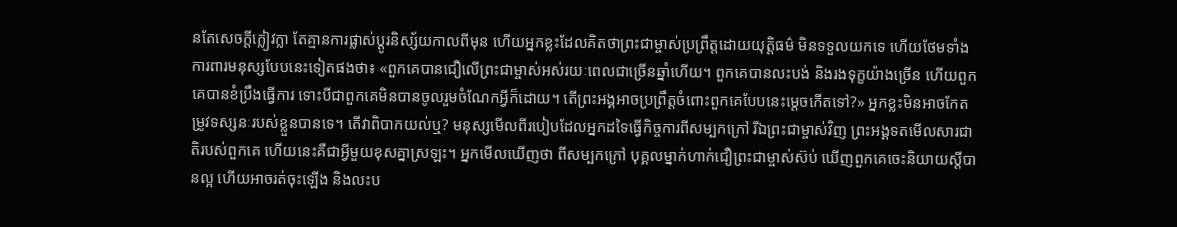នតែសេចក្តីក្លៀវក្លា តែគ្មានការផ្លាស់ប្ដូរនិស្ស័យកាលពីមុន ហើយអ្នកខ្លះដែលគិតថាព្រះជាម្ចាស់ប្រព្រឹត្តដោយយុត្តិធម៌ មិនទទួលយកទេ ហើយថែមទាំងការពារមនុស្សបែបនេះទៀតផងថា៖ «ពួកគេបានជឿលើព្រះជាម្ចាស់អស់រយៈពេលជាច្រើនឆ្នាំហើយ។ ពួកគេបានលះបង់ និងរងទុក្ខយ៉ាងច្រើន ហើយពួកគេបានខំប្រឹងធ្វើការ ទោះបីជាពួកគេមិនបានចូលរួមចំណែកអ្វីក៏ដោយ។ តើព្រះអង្គអាចប្រព្រឹត្តចំពោះពួកគេបែបនេះម្ដេចកើតទៅ?» អ្នកខ្លះមិនអាចកែតម្រូវទស្សនៈរបស់ខ្លួនបានទេ។ តើវាពិបាកយល់ឬ? មនុស្សមើលពីរបៀបដែលអ្នកដទៃធ្វើកិច្ចការពីសម្បកក្រៅ រីឯព្រះជាម្ចាស់វិញ ព្រះអង្គទតមើលសារជាតិរបស់ពួកគេ ហើយនេះគឺជាអ្វីមួយខុសគ្នាស្រឡះ។ អ្នកមើលឃើញថា ពីសម្បកក្រៅ បុគ្គលម្នាក់ហាក់ជឿព្រះជាម្ចាស់ស៊ប់ ឃើញពួកគេចេះនិយាយស្ដីបានល្អ ហើយអាចរត់ចុះឡើង និងលះប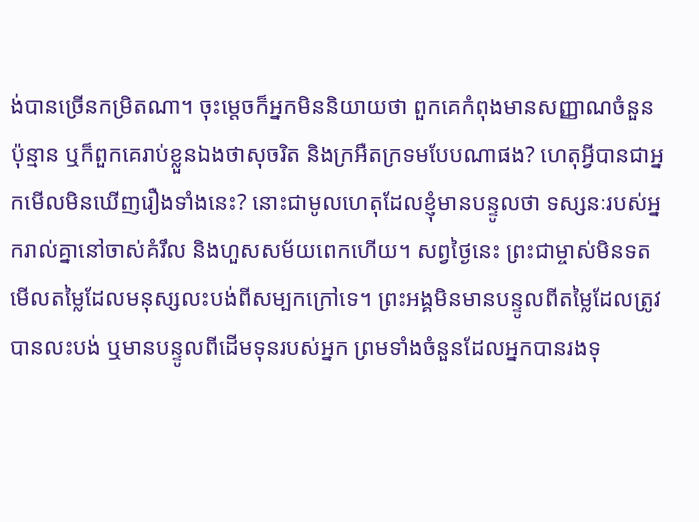ង់បានច្រើនកម្រិតណា។ ចុះម្ដេចក៏អ្នកមិននិយាយថា ពួកគេកំពុងមានសញ្ញាណចំនួនប៉ុន្មាន ឬក៏ពួកគេរាប់ខ្លួនឯងថាសុចរិត និងក្រអឺតក្រទមបែបណាផង? ហេតុអ្វីបានជាអ្នកមើលមិនឃើញរឿងទាំងនេះ? នោះជាមូលហេតុដែលខ្ញុំមានបន្ទូលថា ទស្សនៈរបស់អ្នករាល់គ្នានៅចាស់គំរឹល និងហួសសម័យពេកហើយ។ សព្វថ្ងៃនេះ ព្រះជាម្ចាស់មិនទតមើលតម្លៃដែលមនុស្សលះបង់ពីសម្បកក្រៅទេ។ ព្រះអង្គមិនមានបន្ទូលពីតម្លៃដែលត្រូវបានលះបង់ ឬមានបន្ទូលពីដើមទុនរបស់អ្នក ព្រមទាំងចំនួនដែលអ្នកបានរងទុ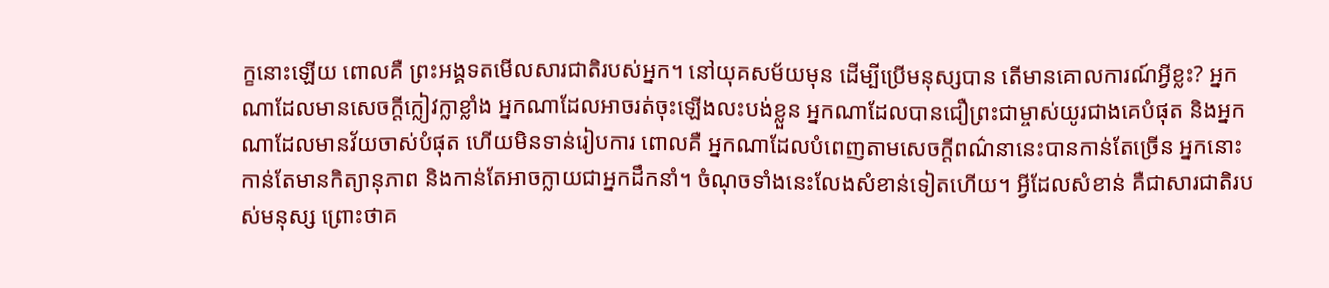ក្ខនោះឡើយ ពោលគឺ ព្រះអង្គទតមើលសារជាតិរបស់អ្នក។ នៅយុគសម័យមុន ដើម្បីប្រើមនុស្សបាន តើមានគោលការណ៍អ្វីខ្លះ? អ្នកណាដែលមានសេចក្តីក្លៀវក្លាខ្លាំង អ្នកណាដែលអាចរត់ចុះឡើងលះបង់ខ្លួន អ្នកណាដែលបានជឿព្រះជាម្ចាស់យូរជាងគេបំផុត និងអ្នកណាដែលមានវ័យចាស់បំផុត ហើយមិនទាន់រៀបការ ពោលគឺ អ្នកណាដែលបំពេញតាមសេចក្តីពណ៌នានេះបានកាន់តែច្រើន អ្នកនោះកាន់តែមានកិត្យានុភាព និងកាន់តែអាចក្លាយជាអ្នកដឹកនាំ។ ចំណុចទាំងនេះលែងសំខាន់ទៀតហើយ។ អ្វីដែលសំខាន់ គឺជាសារជាតិរបស់មនុស្ស ព្រោះថាគ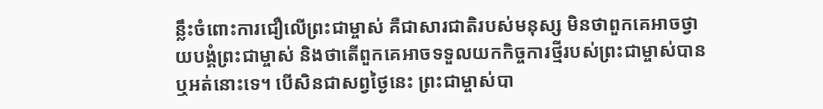ន្លឹះចំពោះការជឿលើព្រះជាម្ចាស់ គឺជាសារជាតិរបស់មនុស្ស មិនថាពួកគេអាចថ្វាយបង្គំព្រះជាម្ចាស់ និងថាតើពួកគេអាចទទួលយកកិច្ចការថ្មីរបស់ព្រះជាម្ចាស់បានឬអត់នោះទេ។ បើសិនជាសព្វថ្ងៃនេះ ព្រះជាម្ចាស់បា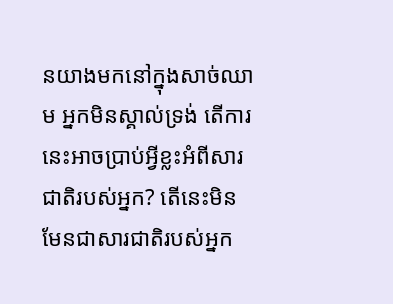នយាងមកនៅក្នុងសាច់ឈាម អ្នកមិនស្គាល់ទ្រង់ តើការនេះអាចប្រាប់អ្វីខ្លះអំពីសារជាតិរបស់អ្នក? តើនេះមិនមែនជាសារជាតិរបស់អ្នក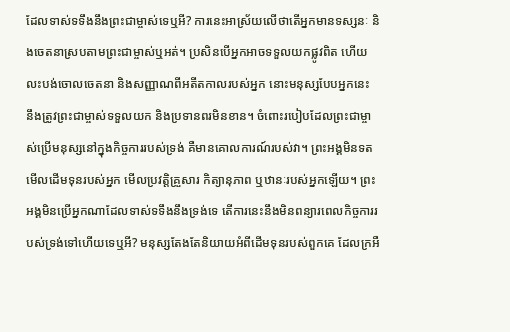ដែលទាស់ទទឹងនឹងព្រះជាម្ចាស់ទេឬអី? ការនេះអាស្រ័យលើថាតើអ្នកមានទស្សនៈ និងចេតនាស្របតាមព្រះជាម្ចាស់ឬអត់។ ប្រសិនបើអ្នកអាចទទួលយកផ្លូវពិត ហើយលះបង់ចោលចេតនា និងសញ្ញាណពីអតីតកាលរបស់អ្នក នោះមនុស្សបែបអ្នកនេះ នឹងត្រូវព្រះជាម្ចាស់ទទួលយក និងប្រទានពរមិនខាន។ ចំពោះរបៀបដែលព្រះជាម្ចាស់ប្រើមនុស្សនៅក្នុងកិច្ចការរបស់ទ្រង់ គឺមានគោលការណ៍របស់វា។ ព្រះអង្គមិនទតមើលដើមទុនរបស់អ្នក មើលប្រវត្តិគ្រួសារ កិត្យានុភាព ឬឋានៈរបស់អ្នកឡើយ។ ព្រះអង្គមិនប្រើអ្នកណាដែលទាស់ទទឹងនឹងទ្រង់ទេ តើការនេះនឹងមិនពន្យារពេលកិច្ចការរបស់ទ្រង់ទៅហើយទេឬអី? មនុស្សតែងតែនិយាយអំពីដើមទុនរបស់ពួកគេ ដែលក្រអឺ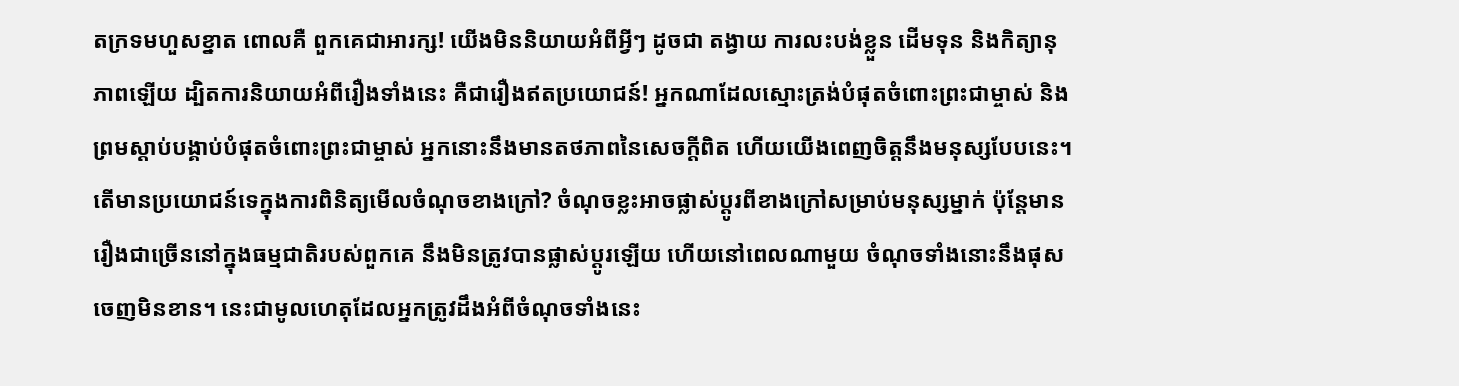តក្រទមហួសខ្នាត ពោលគឺ ពួកគេជាអារក្ស! យើងមិននិយាយអំពីអ្វីៗ ដូចជា តង្វាយ ការលះបង់ខ្លួន ដើមទុន និងកិត្យានុភាពឡើយ ដ្បិតការនិយាយអំពីរឿងទាំងនេះ គឺជារឿងឥតប្រយោជន៍! អ្នកណាដែលស្មោះត្រង់បំផុតចំពោះព្រះជាម្ចាស់ និងព្រមស្ដាប់បង្គាប់បំផុតចំពោះព្រះជាម្ចាស់ អ្នកនោះនឹងមានតថភាពនៃសេចក្តីពិត ហើយយើងពេញចិត្តនឹងមនុស្សបែបនេះ។ តើមានប្រយោជន៍ទេក្នុងការពិនិត្យមើលចំណុចខាងក្រៅ? ចំណុចខ្លះអាចផ្លាស់ប្ដូរពីខាងក្រៅសម្រាប់មនុស្សម្នាក់ ប៉ុន្តែមានរឿងជាច្រើននៅក្នុងធម្មជាតិរបស់ពួកគេ នឹងមិនត្រូវបានផ្លាស់ប្ដូរឡើយ ហើយនៅពេលណាមួយ ចំណុចទាំងនោះនឹងផុសចេញមិនខាន។ នេះជាមូលហេតុដែលអ្នកត្រូវដឹងអំពីចំណុចទាំងនេះ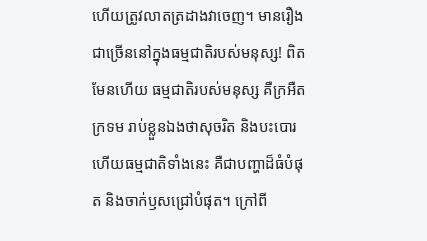ហើយត្រូវលាតត្រដាងវាចេញ។ មានរឿងជាច្រើននៅក្នុងធម្មជាតិរបស់មនុស្ស! ពិតមែនហើយ ធម្មជាតិរបស់មនុស្ស គឺក្រអឺតក្រទម រាប់ខ្លួនឯងថាសុចរិត និងបះបោរ ហើយធម្មជាតិទាំងនេះ គឺជាបញ្ហាដ៏ធំបំផុត និងចាក់ឫសជ្រៅបំផុត។ ក្រៅពី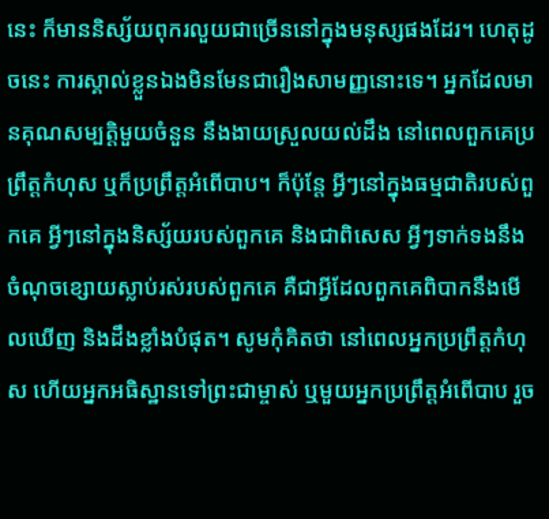នេះ ក៏មាននិស្ស័យពុករលួយជាច្រើននៅក្នុងមនុស្សផងដែរ។ ហេតុដូចនេះ ការស្គាល់ខ្លួនឯងមិនមែនជារឿងសាមញ្ញនោះទេ។ អ្នកដែលមានគុណសម្បតិ្តមួយចំនួន នឹងងាយស្រួលយល់ដឹង នៅពេលពួកគេប្រព្រឹត្តកំហុស ឬក៏ប្រព្រឹត្តអំពើបាប។ ក៏ប៉ុន្តែ អ្វីៗនៅក្នុងធម្មជាតិរបស់ពួកគេ អ្វីៗនៅក្នុងនិស្ស័យរបស់ពួកគេ និងជាពិសេស អ្វីៗទាក់ទងនឹងចំណុចខ្សោយស្លាប់រស់របស់ពួកគេ គឺជាអ្វីដែលពួកគេពិបាកនឹងមើលឃើញ និងដឹងខ្លាំងបំផុត។ សូមកុំគិតថា នៅពេលអ្នកប្រព្រឹត្តកំហុស ហើយអ្នកអធិស្ឋានទៅព្រះជាម្ចាស់ ឬមួយអ្នកប្រព្រឹត្តអំពើបាប រួច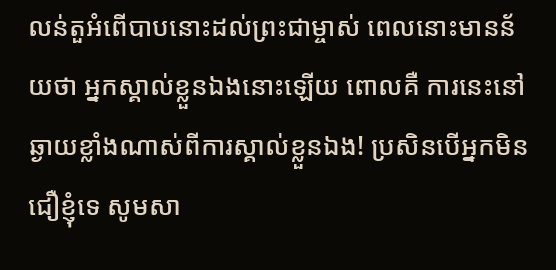លន់តួអំពើបាបនោះដល់ព្រះជាម្ចាស់ ពេលនោះមានន័យថា អ្នកស្គាល់ខ្លួនឯងនោះឡើយ ពោលគឺ ការនេះនៅឆ្ងាយខ្លាំងណាស់ពីការស្គាល់ខ្លួនឯង! ប្រសិនបើអ្នកមិនជឿខ្ញុំទេ សូមសា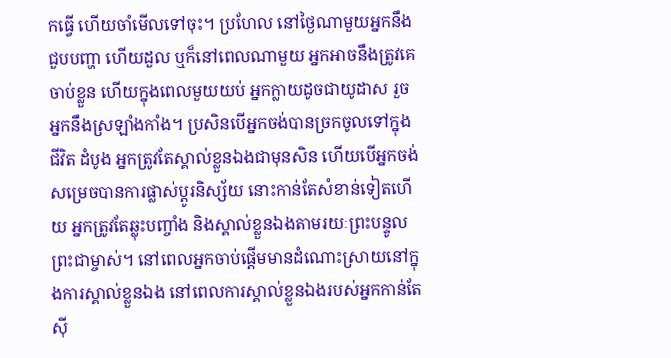កធ្វើ ហើយចាំមើលទៅចុះ។ ប្រហែល នៅថ្ងៃណាមួយអ្នកនឹងជួបបញ្ហា ហើយដួល ឬក៏នៅពេលណាមួយ អ្នកអាចនឹងត្រូវគេចាប់ខ្លួន ហើយក្នុងពេលមួយយប់ អ្នកក្លាយដូចជាយូដាស រួចអ្នកនឹងស្រឡាំងកាំង។ ប្រសិនបើអ្នកចង់បានច្រកចូលទៅក្នុងជីវិត ដំបូង អ្នកត្រូវតែស្គាល់ខ្លួនឯងជាមុនសិន ហើយបើអ្នកចង់សម្រេចបានការផ្លាស់ប្ដូរនិស្ស័យ នោះកាន់តែសំខាន់ទៀតហើយ អ្នកត្រូវតែឆ្លុះបញ្ចាំង និងស្គាល់ខ្លួនឯងតាមរយៈព្រះបន្ទូលព្រះជាម្ចាស់។ នៅពេលអ្នកចាប់ផ្ដើមមានដំណោះស្រាយនៅក្នុងការស្គាល់ខ្លួនឯង នៅពេលការស្គាល់ខ្លួនឯងរបស់អ្នកកាន់តែស៊ី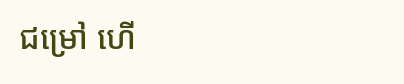ជម្រៅ ហើ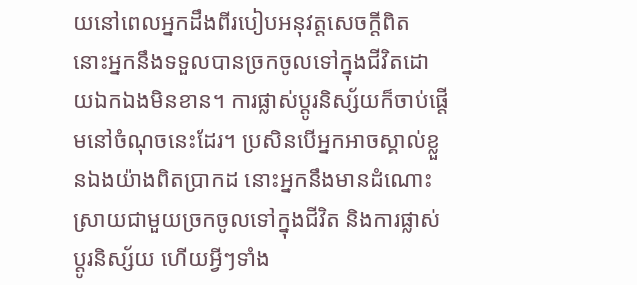យនៅពេលអ្នកដឹងពីរបៀបអនុវត្តសេចក្តីពិត នោះអ្នកនឹងទទួលបានច្រកចូលទៅក្នុងជីវិតដោយឯកឯងមិនខាន។ ការផ្លាស់ប្ដូរនិស្ស័យក៏ចាប់ផ្ដើមនៅចំណុចនេះដែរ។ ប្រសិនបើអ្នកអាចស្គាល់ខ្លួនឯងយ៉ាងពិតប្រាកដ នោះអ្នកនឹងមានដំណោះស្រាយជាមួយច្រកចូលទៅក្នុងជីវិត និងការផ្លាស់ប្ដូរនិស្ស័យ ហើយអ្វីៗទាំង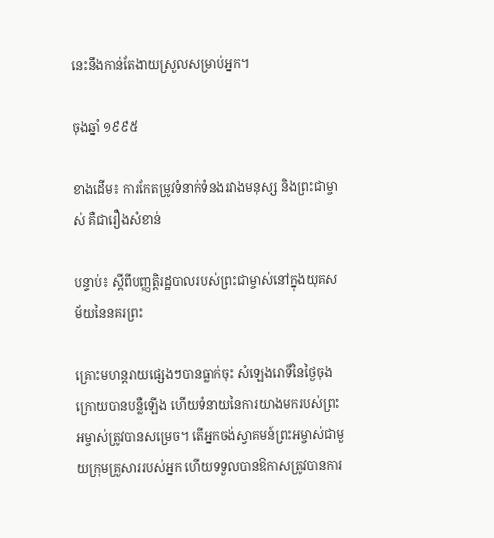នេះនឹងកាន់តែងាយស្រួលសម្រាប់អ្នក។

ចុងឆ្នាំ ១៩៩៥

ខាងដើម៖ ការកែតម្រូវទំនាក់ទំនងរវាងមនុស្ស និងព្រះជាម្ចាស់ គឺជារឿងសំខាន់

បន្ទាប់៖ ស្ដីពីបញ្ញត្តិរដ្ឋបាលរបស់ព្រះជាម្ចាស់នៅក្នុងយុគសម័យនៃនគរព្រះ

គ្រោះមហន្តរាយផ្សេងៗបានធ្លាក់ចុះ សំឡេងរោទិ៍នៃថ្ងៃចុងក្រោយបានបន្លឺឡើង ហើយទំនាយនៃការយាងមករបស់ព្រះអម្ចាស់ត្រូវបានសម្រេច។ តើអ្នកចង់ស្វាគមន៍ព្រះអម្ចាស់ជាមួយក្រុមគ្រួសាររបស់អ្នក ហើយទទួលបានឱកាសត្រូវបានការ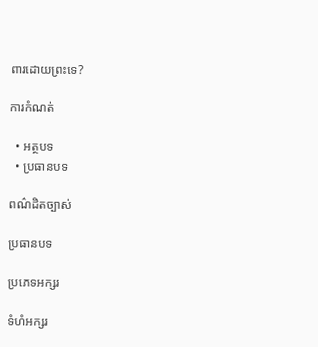ពារដោយព្រះទេ?

ការកំណត់

  • អត្ថបទ
  • ប្រធានបទ

ពណ៌ដិតច្បាស់

ប្រធានបទ

ប្រភេទអក្សរ

ទំហំអក្សរ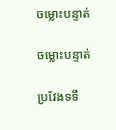ចម្លោះបន្ទាត់

ចម្លោះបន្ទាត់

ប្រវែងទទឹ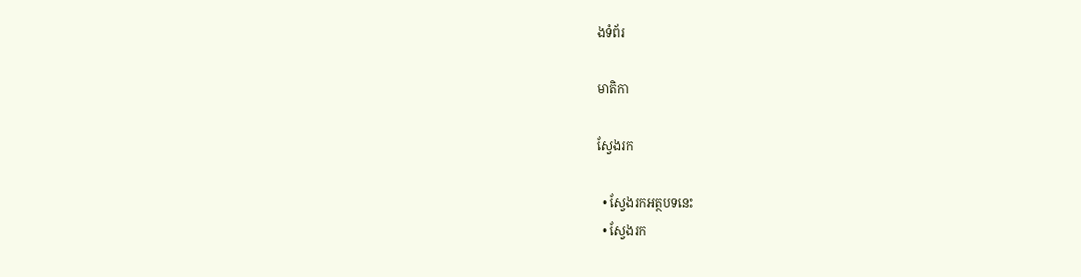ងទំព័រ

មាតិកា

ស្វែងរក

  • ស្វែងរកអត្ថបទនេះ
  • ស្វែងរក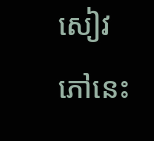សៀវភៅនេះ